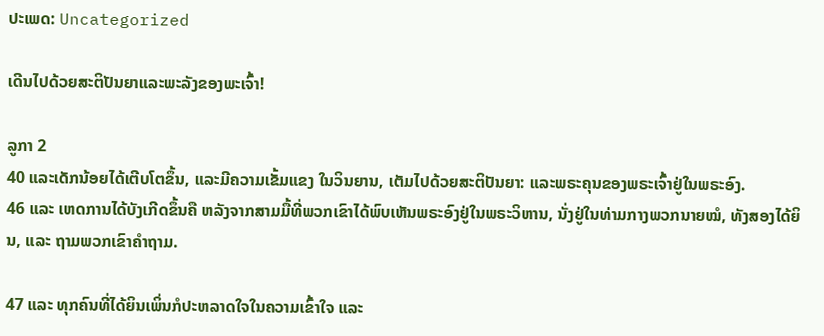ປະເພດ: Uncategorized

ເດີນໄປດ້ວຍສະຕິປັນຍາແລະພະລັງຂອງພະເຈົ້າ!

ລູກາ 2
40 ແລະເດັກນ້ອຍໄດ້ເຕີບໂຕຂຶ້ນ, ແລະມີຄວາມເຂັ້ມແຂງ ໃນວິນຍານ, ເຕັມໄປດ້ວຍສະຕິປັນຍາ: ແລະພຣະຄຸນຂອງພຣະເຈົ້າຢູ່ໃນພຣະອົງ.
46 ແລະ ເຫດການໄດ້ບັງເກີດຂຶ້ນຄື ຫລັງຈາກສາມມື້ທີ່ພວກເຂົາໄດ້ພົບເຫັນພຣະອົງຢູ່ໃນພຣະວິຫານ, ນັ່ງຢູ່ໃນທ່າມກາງພວກນາຍໝໍ, ທັງສອງໄດ້ຍິນ, ແລະ ຖາມພວກເຂົາຄຳຖາມ.

47 ແລະ ທຸກຄົນທີ່ໄດ້ຍິນເພິ່ນກໍປະຫລາດໃຈໃນຄວາມເຂົ້າໃຈ ແລະ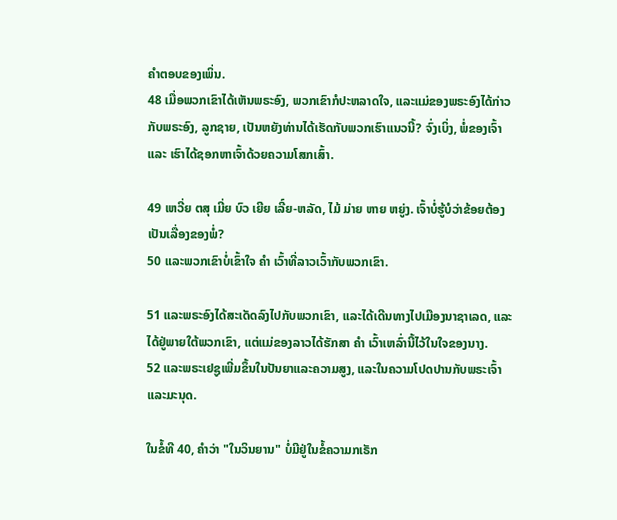ຄຳຕອບຂອງເພິ່ນ.
48 ເມື່ອພວກເຂົາໄດ້ເຫັນພຣະອົງ, ພວກເຂົາກໍປະຫລາດໃຈ, ແລະແມ່ຂອງພຣະອົງໄດ້ກ່າວກັບພຣະອົງ, ລູກຊາຍ, ເປັນຫຍັງທ່ານໄດ້ເຮັດກັບພວກເຮົາແນວນີ້? ຈົ່ງເບິ່ງ, ພໍ່ຂອງເຈົ້າ ແລະ ເຮົາໄດ້ຊອກຫາເຈົ້າດ້ວຍຄວາມໂສກເສົ້າ.

49 ເຫວີ່ຍ ຕສຸ ເມີ່ຍ ບົວ ເຍີຍ ເລີ໌ຍ-ຫລັດ, ໄມ້ ມ່າຍ ຫາຍ ຫຍູ່ງ. ເຈົ້າບໍ່ຮູ້ບໍວ່າຂ້ອຍຕ້ອງເປັນເລື່ອງຂອງພໍ່?
50 ແລະພວກເຂົາບໍ່ເຂົ້າໃຈ ຄຳ ເວົ້າທີ່ລາວເວົ້າກັບພວກເຂົາ.

51 ແລະພຣະອົງໄດ້ສະເດັດລົງໄປກັບພວກເຂົາ, ແລະໄດ້ເດີນທາງໄປເມືອງນາຊາເລດ, ແລະໄດ້ຢູ່ພາຍໃຕ້ພວກເຂົາ, ແຕ່ແມ່ຂອງລາວໄດ້ຮັກສາ ຄຳ ເວົ້າເຫລົ່ານີ້ໄວ້ໃນໃຈຂອງນາງ.
52 ແລະພຣະເຢຊູເພີ່ມຂຶ້ນໃນປັນຍາແລະຄວາມສູງ, ແລະໃນຄວາມໂປດປານກັບພຣະເຈົ້າແລະມະນຸດ.

ໃນຂໍ້ທີ 40, ຄໍາວ່າ "ໃນວິນຍານ" ບໍ່ມີຢູ່ໃນຂໍ້ຄວາມກເຣັກ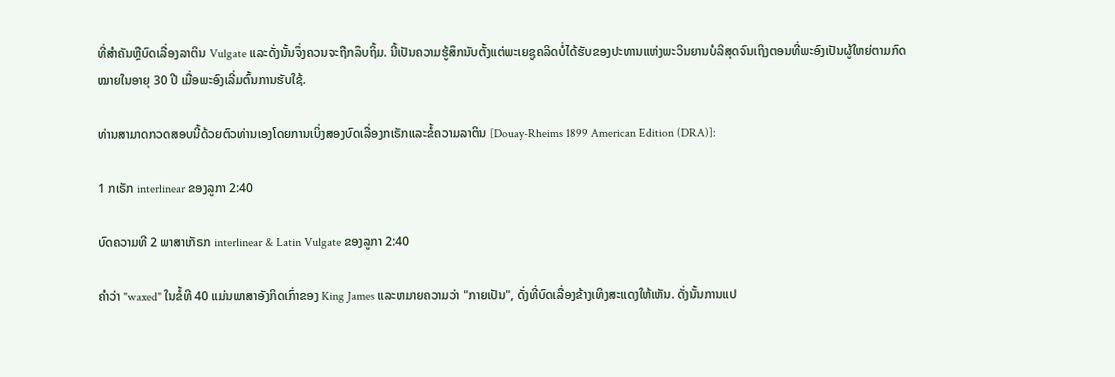ທີ່ສໍາຄັນຫຼືບົດເລື່ອງລາຕິນ Vulgate ແລະດັ່ງນັ້ນຈຶ່ງຄວນຈະຖືກລຶບຖິ້ມ. ນີ້ເປັນຄວາມຮູ້ສຶກນັບຕັ້ງແຕ່ພະເຍຊູຄລິດບໍ່ໄດ້ຮັບຂອງປະທານແຫ່ງພະວິນຍານບໍລິສຸດຈົນເຖິງຕອນທີ່ພະອົງເປັນຜູ້ໃຫຍ່ຕາມກົດໝາຍໃນອາຍຸ 30 ປີ ເມື່ອພະອົງເລີ່ມຕົ້ນການຮັບໃຊ້.

ທ່ານສາມາດກວດສອບນີ້ດ້ວຍຕົວທ່ານເອງໂດຍການເບິ່ງສອງບົດເລື່ອງກເຣັກແລະຂໍ້ຄວາມລາຕິນ [Douay-Rheims 1899 American Edition (DRA)]:

1 ກເຣັກ interlinear ຂອງລູກາ 2:40

ບົດຄວາມທີ 2 ພາສາເກັຣກ interlinear & Latin Vulgate ຂອງລູກາ 2:40

ຄໍາວ່າ "waxed" ໃນຂໍ້ທີ 40 ແມ່ນພາສາອັງກິດເກົ່າຂອງ King James ແລະຫມາຍຄວາມວ່າ "ກາຍເປັນ", ດັ່ງທີ່ບົດເລື່ອງຂ້າງເທິງສະແດງໃຫ້ເຫັນ. ດັ່ງນັ້ນການແປ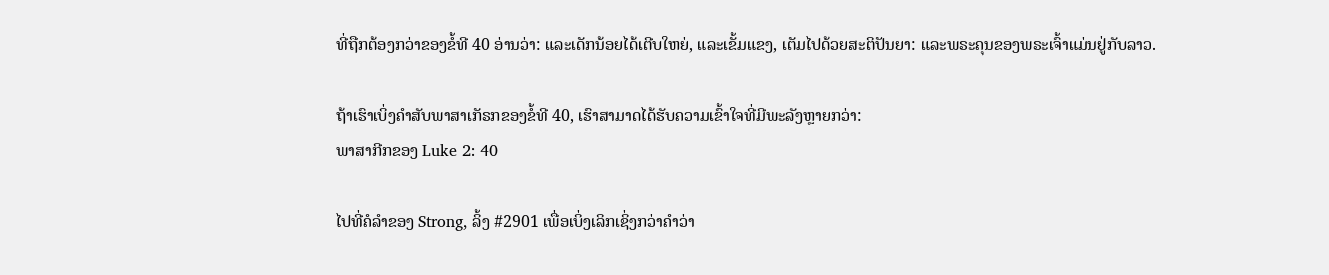ທີ່ຖືກຕ້ອງກວ່າຂອງຂໍ້ທີ 40 ອ່ານວ່າ: ແລະເດັກນ້ອຍໄດ້ເຕີບໃຫຍ່, ແລະເຂັ້ມແຂງ, ເຕັມໄປດ້ວຍສະຕິປັນຍາ: ແລະພຣະຄຸນຂອງພຣະເຈົ້າແມ່ນຢູ່ກັບລາວ.

ຖ້າເຮົາເບິ່ງຄຳສັບພາສາເກັຣກຂອງຂໍ້ທີ 40, ເຮົາສາມາດໄດ້ຮັບຄວາມເຂົ້າໃຈທີ່ມີພະລັງຫຼາຍກວ່າ:
ພາສາກີກຂອງ Luke 2: 40

ໄປທີ່ຄໍລຳຂອງ Strong, ລິ້ງ #2901 ເພື່ອເບິ່ງເລິກເຊິ່ງກວ່າຄຳວ່າ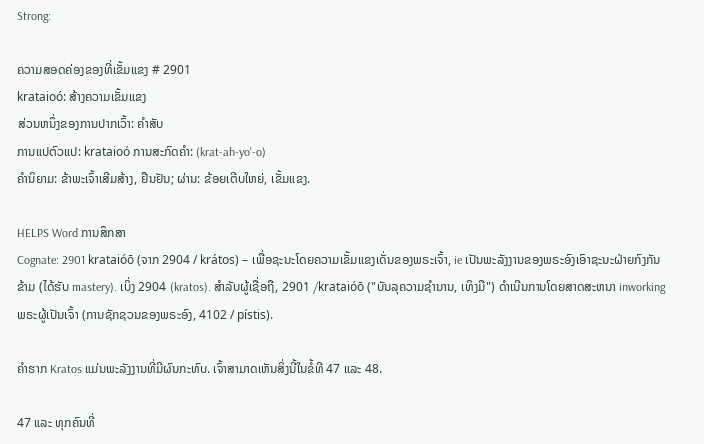Strong:

ຄວາມສອດຄ່ອງຂອງທີ່ເຂັ້ມແຂງ # 2901
krataioó: ສ້າງຄວາມເຂັ້ມແຂງ
ສ່ວນຫນຶ່ງຂອງການປາກເວົ້າ: ຄໍາສັບ
ການແປຕົວແປ: krataioó ການສະກົດຄໍາ: (krat-ah-yo'-o)
ຄໍານິຍາມ: ຂ້າພະເຈົ້າເສີມສ້າງ, ຢືນຢັນ; ຜ່ານ: ຂ້ອຍເຕີບໃຫຍ່, ເຂັ້ມແຂງ.

HELPS Word ການສຶກສາ
Cognate: 2901 krataióō (ຈາກ 2904 / krátos) – ເພື່ອຊະນະໂດຍຄວາມເຂັ້ມແຂງເດັ່ນຂອງພຣະເຈົ້າ, ie ເປັນພະລັງງານຂອງພຣະອົງເອົາຊະນະຝ່າຍກົງກັນຂ້າມ (ໄດ້ຮັບ mastery). ເບິ່ງ 2904 (kratos). ສໍາລັບຜູ້ເຊື່ອຖື, 2901 /krataióō ("ບັນລຸຄວາມຊໍານານ, ເທິງມື") ດໍາເນີນການໂດຍສາດສະຫນາ inworking ພຣະຜູ້ເປັນເຈົ້າ (ການຊັກຊວນຂອງພຣະອົງ, 4102 / pístis).

ຄໍາຮາກ Kratos ແມ່ນພະລັງງານທີ່ມີຜົນກະທົບ. ເຈົ້າສາມາດເຫັນສິ່ງນີ້ໃນຂໍ້ທີ 47 ແລະ 48.

47 ແລະ ທຸກຄົນທີ່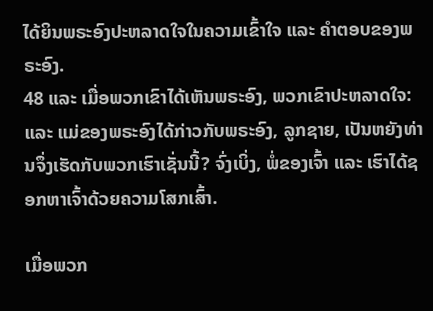ໄດ້ຍິນພຣະອົງປະຫລາດໃຈໃນຄວາມເຂົ້າໃຈ ແລະ ຄຳຕອບຂອງພຣະອົງ.
48 ແລະ ເມື່ອພວກເຂົາໄດ້ເຫັນພຣະອົງ, ພວກເຂົາປະຫລາດໃຈ: ແລະ ແມ່ຂອງພຣະອົງໄດ້ກ່າວກັບພຣະອົງ, ລູກຊາຍ, ເປັນຫຍັງທ່ານຈຶ່ງເຮັດກັບພວກເຮົາເຊັ່ນນີ້? ຈົ່ງເບິ່ງ, ພໍ່ຂອງເຈົ້າ ແລະ ເຮົາໄດ້ຊອກຫາເຈົ້າດ້ວຍຄວາມໂສກເສົ້າ.

ເມື່ອພວກ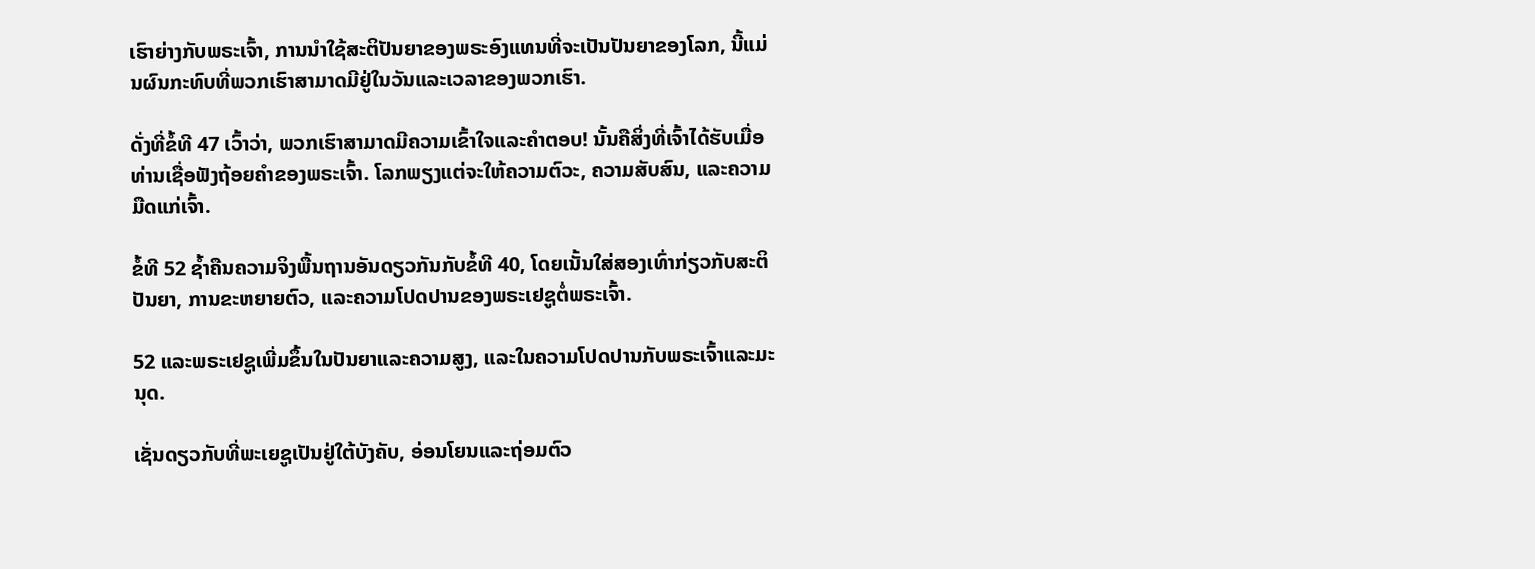ເຮົາຍ່າງກັບພຣະເຈົ້າ, ການນໍາໃຊ້ສະຕິປັນຍາຂອງພຣະອົງແທນທີ່ຈະເປັນປັນຍາຂອງໂລກ, ນີ້ແມ່ນຜົນກະທົບທີ່ພວກເຮົາສາມາດມີຢູ່ໃນວັນແລະເວລາຂອງພວກເຮົາ.

ດັ່ງທີ່ຂໍ້ທີ 47 ເວົ້າວ່າ, ພວກເຮົາສາມາດມີຄວາມເຂົ້າໃຈແລະຄໍາຕອບ! ນັ້ນຄືສິ່ງທີ່ເຈົ້າໄດ້ຮັບເມື່ອທ່ານເຊື່ອຟັງຖ້ອຍຄຳຂອງພຣະເຈົ້າ. ໂລກພຽງແຕ່ຈະໃຫ້ຄວາມຕົວະ, ຄວາມສັບສົນ, ແລະຄວາມມືດແກ່ເຈົ້າ.

ຂໍ້ທີ 52 ຊໍ້າຄືນຄວາມຈິງພື້ນຖານອັນດຽວກັນກັບຂໍ້ທີ 40, ໂດຍເນັ້ນໃສ່ສອງເທົ່າກ່ຽວກັບສະຕິປັນຍາ, ການຂະຫຍາຍຕົວ, ແລະຄວາມໂປດປານຂອງພຣະເຢຊູຕໍ່ພຣະເຈົ້າ.

52 ແລະພຣະເຢຊູເພີ່ມຂຶ້ນໃນປັນຍາແລະຄວາມສູງ, ແລະໃນຄວາມໂປດປານກັບພຣະເຈົ້າແລະມະນຸດ.

ເຊັ່ນດຽວກັບທີ່ພະເຍຊູເປັນຢູ່ໃຕ້ບັງຄັບ, ອ່ອນໂຍນແລະຖ່ອມຕົວ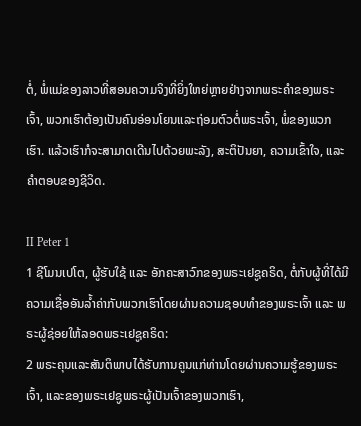ຕໍ່, ພໍ່ແມ່ຂອງລາວທີ່ສອນຄວາມຈິງທີ່ຍິ່ງໃຫຍ່ຫຼາຍຢ່າງຈາກພຣະຄໍາຂອງພຣະເຈົ້າ, ພວກເຮົາຕ້ອງເປັນຄົນອ່ອນໂຍນແລະຖ່ອມຕົວຕໍ່ພຣະເຈົ້າ, ພໍ່ຂອງພວກເຮົາ. ແລ້ວເຮົາກໍຈະສາມາດເດີນໄປດ້ວຍພະລັງ, ສະຕິປັນຍາ, ຄວາມເຂົ້າໃຈ, ແລະຄຳຕອບຂອງຊີວິດ.

II Peter 1
1 ຊີໂມນເປໂຕ, ຜູ້ຮັບໃຊ້ ແລະ ອັກຄະສາວົກຂອງພຣະເຢຊູຄຣິດ, ຕໍ່ກັບຜູ້ທີ່ໄດ້ມີຄວາມເຊື່ອອັນລ້ຳຄ່າກັບພວກເຮົາໂດຍຜ່ານຄວາມຊອບທຳຂອງພຣະເຈົ້າ ແລະ ພຣະຜູ້ຊ່ອຍໃຫ້ລອດພຣະເຢຊູຄຣິດ:
2 ພຣະຄຸນແລະສັນຕິພາບໄດ້ຮັບການຄູນແກ່ທ່ານໂດຍຜ່ານຄວາມຮູ້ຂອງພຣະເຈົ້າ, ແລະຂອງພຣະເຢຊູພຣະຜູ້ເປັນເຈົ້າຂອງພວກເຮົາ,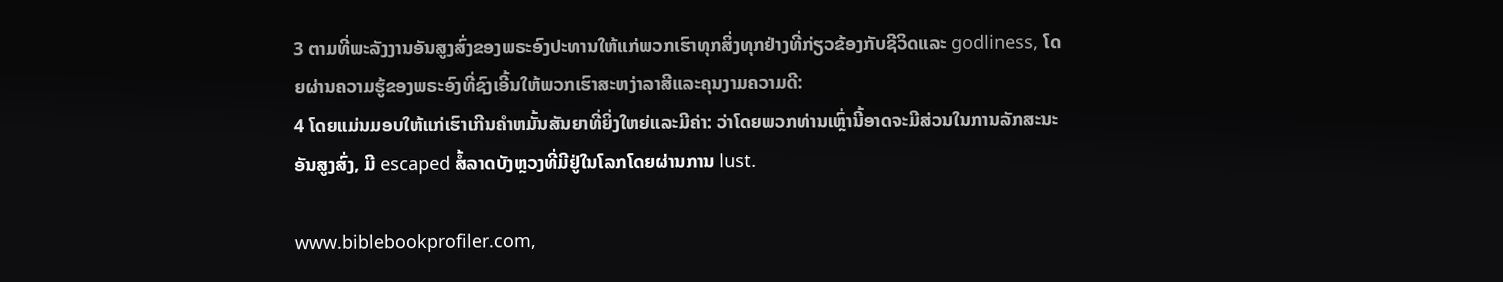3 ຕາມທີ່ພະລັງງານອັນສູງສົ່ງຂອງພຣະອົງປະທານໃຫ້ແກ່ພວກເຮົາທຸກສິ່ງທຸກຢ່າງທີ່ກ່ຽວຂ້ອງກັບຊີວິດແລະ godliness, ໂດຍຜ່ານຄວາມຮູ້ຂອງພຣະອົງທີ່ຊົງເອີ້ນໃຫ້ພວກເຮົາສະຫງ່າລາສີແລະຄຸນງາມຄວາມດີ:
4 ໂດຍແມ່ນມອບໃຫ້ແກ່ເຮົາເກີນຄໍາຫມັ້ນສັນຍາທີ່ຍິ່ງໃຫຍ່ແລະມີຄ່າ: ວ່າໂດຍພວກທ່ານເຫຼົ່ານີ້ອາດຈະມີສ່ວນໃນການລັກສະນະອັນສູງສົ່ງ, ມີ escaped ສໍ້ລາດບັງຫຼວງທີ່ມີຢູ່ໃນໂລກໂດຍຜ່ານການ lust.

www.biblebookprofiler.com,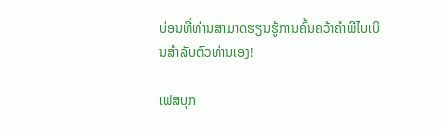ບ່ອນທີ່ທ່ານສາມາດຮຽນຮູ້ການຄົ້ນຄວ້າຄໍາພີໄບເບິນສໍາລັບຕົວທ່ານເອງ!

ເຟສບຸກ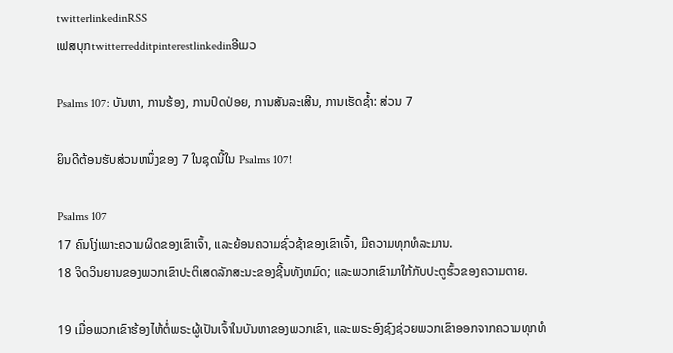twitterlinkedinRSS
ເຟສບຸກtwitterredditpinterestlinkedinອີເມວ

Psalms 107: ບັນຫາ, ການຮ້ອງ, ການປົດປ່ອຍ, ການສັນລະເສີນ, ການເຮັດຊ້ຳ: ສ່ວນ 7

ຍິນດີຕ້ອນຮັບສ່ວນຫນຶ່ງຂອງ 7 ໃນຊຸດນີ້ໃນ Psalms 107!

Psalms 107
17 ຄົນໂງ່ເພາະຄວາມຜິດຂອງເຂົາເຈົ້າ, ແລະຍ້ອນຄວາມຊົ່ວຊ້າຂອງເຂົາເຈົ້າ, ມີຄວາມທຸກທໍລະມານ.
18 ຈິດວິນຍານຂອງພວກເຂົາປະຕິເສດລັກສະນະຂອງຊີ້ນທັງຫມົດ; ແລະພວກເຂົາມາໃກ້ກັບປະຕູຮົ້ວຂອງຄວາມຕາຍ.

19 ເມື່ອພວກເຂົາຮ້ອງໄຫ້ຕໍ່ພຣະຜູ້ເປັນເຈົ້າໃນບັນຫາຂອງພວກເຂົາ, ແລະພຣະອົງຊົງຊ່ວຍພວກເຂົາອອກຈາກຄວາມທຸກທໍ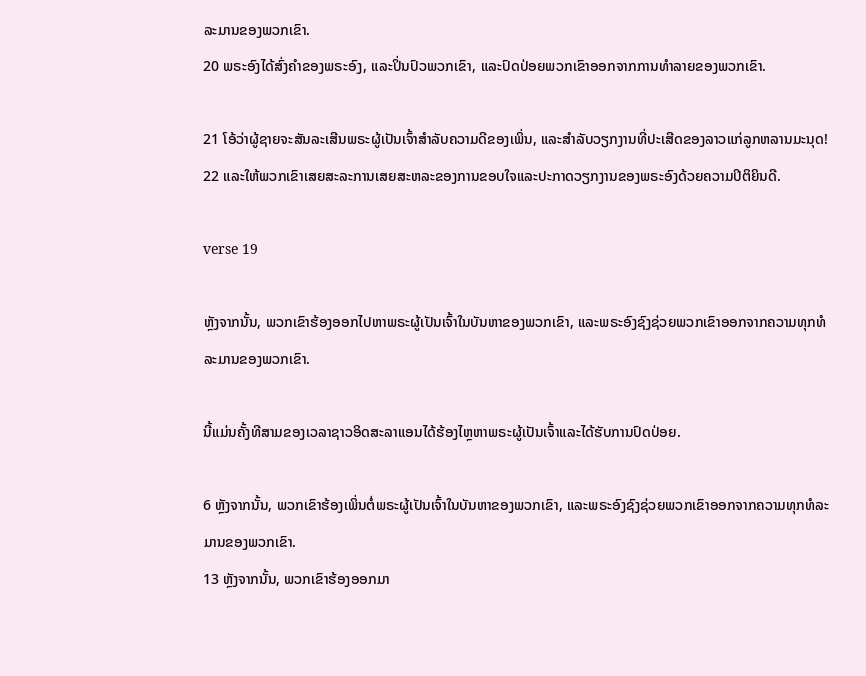ລະມານຂອງພວກເຂົາ.
20 ພຣະອົງໄດ້ສົ່ງຄໍາຂອງພຣະອົງ, ແລະປິ່ນປົວພວກເຂົາ, ແລະປົດປ່ອຍພວກເຂົາອອກຈາກການທໍາລາຍຂອງພວກເຂົາ.

21 ໂອ້ວ່າຜູ້ຊາຍຈະສັນລະເສີນພຣະຜູ້ເປັນເຈົ້າສໍາລັບຄວາມດີຂອງເພິ່ນ, ແລະສໍາລັບວຽກງານທີ່ປະເສີດຂອງລາວແກ່ລູກຫລານມະນຸດ!
22 ແລະໃຫ້ພວກເຂົາເສຍສະລະການເສຍສະຫລະຂອງການຂອບໃຈແລະປະກາດວຽກງານຂອງພຣະອົງດ້ວຍຄວາມປິຕິຍິນດີ.

verse 19

ຫຼັງຈາກນັ້ນ, ພວກເຂົາຮ້ອງອອກໄປຫາພຣະຜູ້ເປັນເຈົ້າໃນບັນຫາຂອງພວກເຂົາ, ແລະພຣະອົງຊົງຊ່ວຍພວກເຂົາອອກຈາກຄວາມທຸກທໍລະມານຂອງພວກເຂົາ.

ນີ້ແມ່ນຄັ້ງທີສາມຂອງເວລາຊາວອິດສະລາແອນໄດ້ຮ້ອງໄຫຼຫາພຣະຜູ້ເປັນເຈົ້າແລະໄດ້ຮັບການປົດປ່ອຍ.

6 ຫຼັງຈາກນັ້ນ, ພວກເຂົາຮ້ອງເພິ່ນຕໍ່ພຣະຜູ້ເປັນເຈົ້າໃນບັນຫາຂອງພວກເຂົາ, ແລະພຣະອົງຊົງຊ່ວຍພວກເຂົາອອກຈາກຄວາມທຸກທໍລະມານຂອງພວກເຂົາ.
13 ຫຼັງຈາກນັ້ນ, ພວກເຂົາຮ້ອງອອກມາ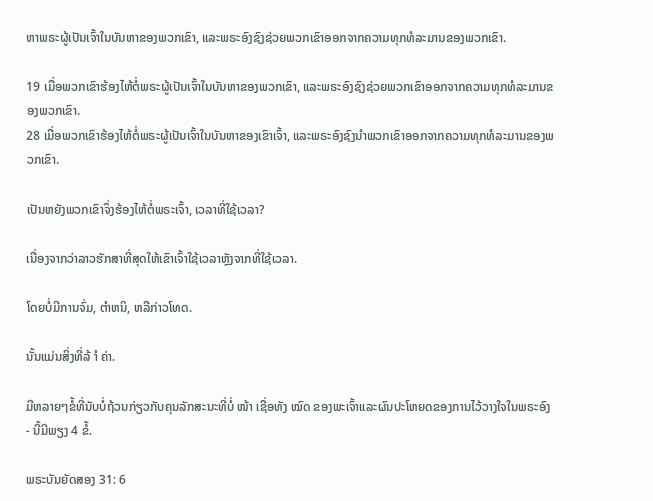ຫາພຣະຜູ້ເປັນເຈົ້າໃນບັນຫາຂອງພວກເຂົາ, ແລະພຣະອົງຊົງຊ່ວຍພວກເຂົາອອກຈາກຄວາມທຸກທໍລະມານຂອງພວກເຂົາ.

19 ເມື່ອພວກເຂົາຮ້ອງໄຫ້ຕໍ່ພຣະຜູ້ເປັນເຈົ້າໃນບັນຫາຂອງພວກເຂົາ, ແລະພຣະອົງຊົງຊ່ວຍພວກເຂົາອອກຈາກຄວາມທຸກທໍລະມານຂອງພວກເຂົາ.
28 ເມື່ອພວກເຂົາຮ້ອງໄຫ້ຕໍ່ພຣະຜູ້ເປັນເຈົ້າໃນບັນຫາຂອງເຂົາເຈົ້າ, ແລະພຣະອົງຊົງນໍາພວກເຂົາອອກຈາກຄວາມທຸກທໍລະມານຂອງພວກເຂົາ.

ເປັນຫຍັງພວກເຂົາຈຶ່ງຮ້ອງໄຫ້ຕໍ່ພຣະເຈົ້າ, ເວລາທີ່ໃຊ້ເວລາ?

ເນື່ອງຈາກວ່າລາວຮັກສາທີ່ສຸດໃຫ້ເຂົາເຈົ້າໃຊ້ເວລາຫຼັງຈາກທີ່ໃຊ້ເວລາ.

ໂດຍບໍ່ມີການຈົ່ມ, ຕໍາຫນິ, ຫລືກ່າວໂທດ.

ນັ້ນແມ່ນສິ່ງທີ່ລ້ ຳ ຄ່າ.

ມີຫລາຍໆຂໍ້ທີ່ນັບບໍ່ຖ້ວນກ່ຽວກັບຄຸນລັກສະນະທີ່ບໍ່ ໜ້າ ເຊື່ອທັງ ໝົດ ຂອງພະເຈົ້າແລະຜົນປະໂຫຍດຂອງການໄວ້ວາງໃຈໃນພຣະອົງ - ນີ້ມີພຽງ 4 ຂໍ້.

ພຣະບັນຍັດສອງ 31: 6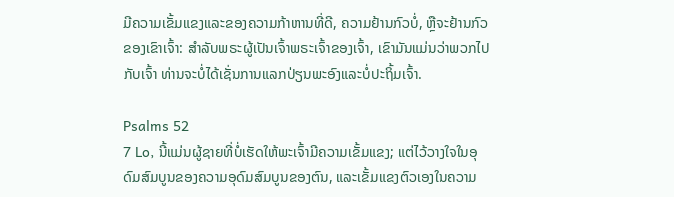ມີຄວາມເຂັ້ມແຂງແລະຂອງຄວາມກ້າຫານທີ່ດີ, ຄວາມຢ້ານກົວບໍ່, ຫຼືຈະຢ້ານກົວຂອງເຂົາເຈົ້າ: ສໍາລັບພຣະຜູ້ເປັນເຈົ້າພຣະເຈົ້າຂອງເຈົ້າ, ເຂົາມັນແມ່ນວ່າພວກໄປກັບເຈົ້າ ທ່ານຈະບໍ່ໄດ້ເຊັ່ນການແລກປ່ຽນພະອົງແລະບໍ່ປະຖິ້ມເຈົ້າ.

Psalms 52
7 Lo, ນີ້ແມ່ນຜູ້ຊາຍທີ່ບໍ່ເຮັດໃຫ້ພະເຈົ້າມີຄວາມເຂັ້ມແຂງ; ແຕ່ໄວ້ວາງໃຈໃນອຸດົມສົມບູນຂອງຄວາມອຸດົມສົມບູນຂອງຕົນ, ແລະເຂັ້ມແຂງຕົວເອງໃນຄວາມ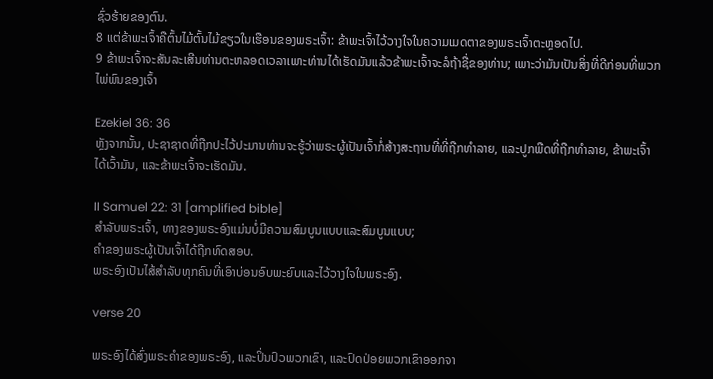ຊົ່ວຮ້າຍຂອງຕົນ.
8 ແຕ່ຂ້າພະເຈົ້າຄືຕົ້ນໄມ້ຕົ້ນໄມ້ຂຽວໃນເຮືອນຂອງພຣະເຈົ້າ: ຂ້າພະເຈົ້າໄວ້ວາງໃຈໃນຄວາມເມດຕາຂອງພຣະເຈົ້າຕະຫຼອດໄປ.
9 ຂ້າພະເຈົ້າຈະສັນລະເສີນທ່ານຕະຫລອດເວລາເພາະທ່ານໄດ້ເຮັດມັນແລ້ວຂ້າພະເຈົ້າຈະລໍຖ້າຊື່ຂອງທ່ານ; ເພາະວ່າມັນເປັນສິ່ງທີ່ດີກ່ອນທີ່ພວກໄພ່ພົນຂອງເຈົ້າ

Ezekiel 36: 36
ຫຼັງຈາກນັ້ນ, ປະຊາຊາດທີ່ຖືກປະໄວ້ປະມານທ່ານຈະຮູ້ວ່າພຣະຜູ້ເປັນເຈົ້າກໍ່ສ້າງສະຖານທີ່ທີ່ຖືກທໍາລາຍ, ແລະປູກພືດທີ່ຖືກທໍາລາຍ, ຂ້າພະເຈົ້າໄດ້ເວົ້າມັນ, ແລະຂ້າພະເຈົ້າຈະເຮັດມັນ.

II Samuel 22: 31 [amplified bible]
ສໍາລັບພຣະເຈົ້າ, ທາງຂອງພຣະອົງແມ່ນບໍ່ມີຄວາມສົມບູນແບບແລະສົມບູນແບບ;
ຄໍາຂອງພຣະຜູ້ເປັນເຈົ້າໄດ້ຖືກທົດສອບ.
ພຣະອົງເປັນໄສ້ສໍາລັບທຸກຄົນທີ່ເອົາບ່ອນອົບພະຍົບແລະໄວ້ວາງໃຈໃນພຣະອົງ.

verse 20

ພຣະອົງໄດ້ສົ່ງພຣະຄໍາຂອງພຣະອົງ, ແລະປິ່ນປົວພວກເຂົາ, ແລະປົດປ່ອຍພວກເຂົາອອກຈາ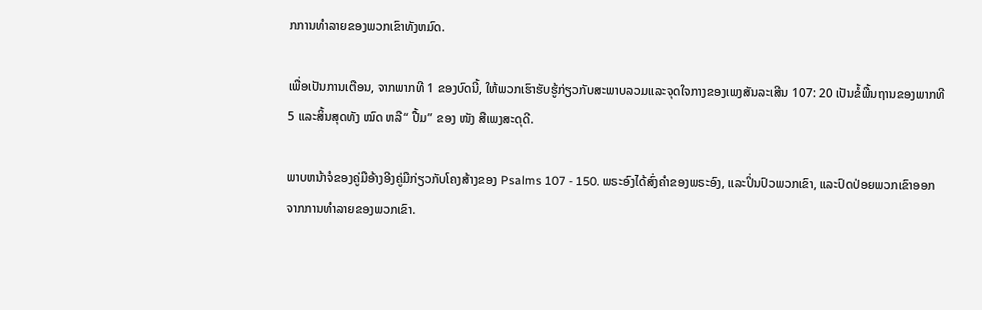ກການທໍາລາຍຂອງພວກເຂົາທັງຫມົດ.

ເພື່ອເປັນການເຕືອນ, ຈາກພາກທີ 1 ຂອງບົດນີ້, ໃຫ້ພວກເຮົາຮັບຮູ້ກ່ຽວກັບສະພາບລວມແລະຈຸດໃຈກາງຂອງເພງສັນລະເສີນ 107: 20 ເປັນຂໍ້ພື້ນຖານຂອງພາກທີ 5 ແລະສິ້ນສຸດທັງ ໝົດ ຫລື“ ປື້ມ” ຂອງ ໜັງ ສືເພງສະດຸດີ.

ພາບຫນ້າຈໍຂອງຄູ່ມືອ້າງອີງຄູ່ມືກ່ຽວກັບໂຄງສ້າງຂອງ Psalms 107 - 150. ພຣະອົງໄດ້ສົ່ງຄໍາຂອງພຣະອົງ, ແລະປິ່ນປົວພວກເຂົາ, ແລະປົດປ່ອຍພວກເຂົາອອກຈາກການທໍາລາຍຂອງພວກເຂົາ.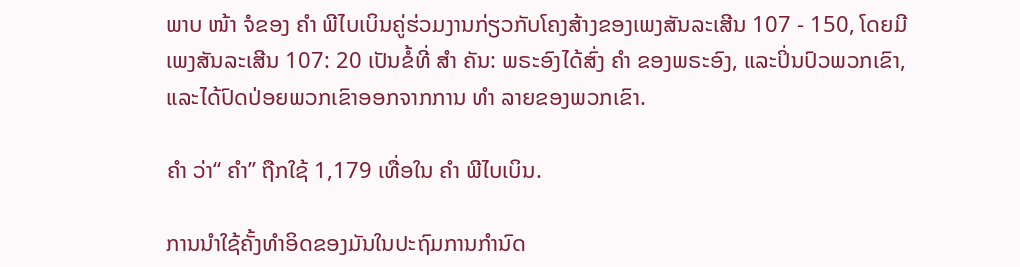ພາບ ໜ້າ ຈໍຂອງ ຄຳ ພີໄບເບິນຄູ່ຮ່ວມງານກ່ຽວກັບໂຄງສ້າງຂອງເພງສັນລະເສີນ 107 - 150, ໂດຍມີເພງສັນລະເສີນ 107: 20 ເປັນຂໍ້ທີ່ ສຳ ຄັນ: ພຣະອົງໄດ້ສົ່ງ ຄຳ ຂອງພຣະອົງ, ແລະປິ່ນປົວພວກເຂົາ, ແລະໄດ້ປົດປ່ອຍພວກເຂົາອອກຈາກການ ທຳ ລາຍຂອງພວກເຂົາ.

ຄຳ ວ່າ“ ຄຳ” ຖືກໃຊ້ 1,179 ເທື່ອໃນ ຄຳ ພີໄບເບິນ.

ການນໍາໃຊ້ຄັ້ງທໍາອິດຂອງມັນໃນປະຖົມການກໍານົດ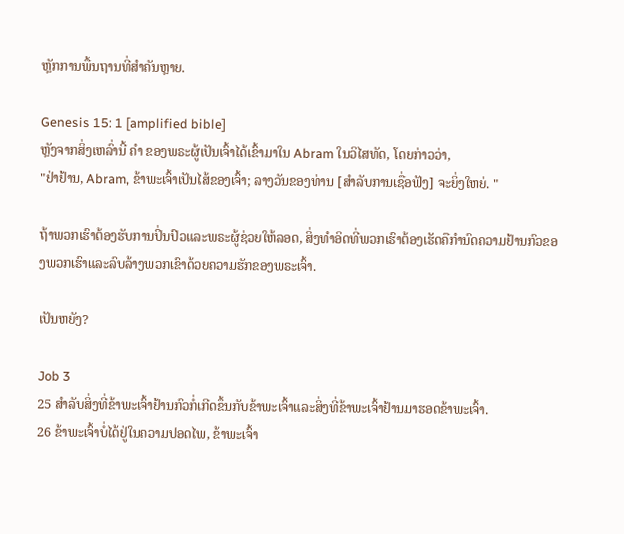ຫຼັກການພື້ນຖານທີ່ສໍາຄັນຫຼາຍ.

Genesis 15: 1 [amplified bible]
ຫຼັງຈາກສິ່ງເຫລົ່ານີ້ ຄໍາ ຂອງພຣະຜູ້ເປັນເຈົ້າໄດ້ເຂົ້າມາໃນ Abram ໃນວິໄສທັດ, ໂດຍກ່າວວ່າ,
"ຢ່າຢ້ານ, Abram, ຂ້າພະເຈົ້າເປັນໄສ້ຂອງເຈົ້າ; ລາງວັນຂອງທ່ານ [ສໍາລັບການເຊື່ອຟັງ] ຈະຍິ່ງໃຫຍ່. "

ຖ້າພວກເຮົາຕ້ອງຮັບການປິ່ນປົວແລະພຣະຜູ້ຊ່ວຍໃຫ້ລອດ, ສິ່ງທໍາອິດທີ່ພວກເຮົາຕ້ອງເຮັດຄືກໍານົດຄວາມຢ້ານກົວຂອງພວກເຮົາແລະລົບລ້າງພວກເຂົາດ້ວຍຄວາມຮັກຂອງພຣະເຈົ້າ.

ເປັນຫຍັງ?

Job 3
25 ສໍາລັບສິ່ງທີ່ຂ້າພະເຈົ້າຢ້ານກົວກໍ່ເກີດຂຶ້ນກັບຂ້າພະເຈົ້າແລະສິ່ງທີ່ຂ້າພະເຈົ້າຢ້ານມາຮອດຂ້າພະເຈົ້າ.
26 ຂ້າພະເຈົ້າບໍ່ໄດ້ຢູ່ໃນຄວາມປອດໄພ, ຂ້າພະເຈົ້າ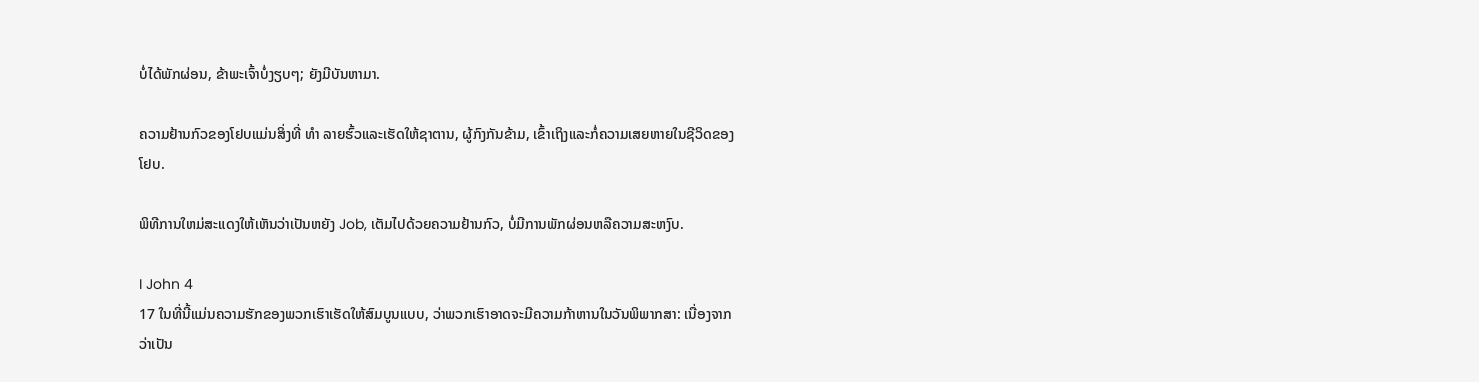ບໍ່ໄດ້ພັກຜ່ອນ, ຂ້າພະເຈົ້າບໍ່ງຽບໆ; ຍັງມີບັນຫາມາ.

ຄວາມຢ້ານກົວຂອງໂຢບແມ່ນສິ່ງທີ່ ທຳ ລາຍຮົ້ວແລະເຮັດໃຫ້ຊາຕານ, ຜູ້ກົງກັນຂ້າມ, ເຂົ້າເຖິງແລະກໍ່ຄວາມເສຍຫາຍໃນຊີວິດຂອງໂຢບ.

ພິທີການໃຫມ່ສະແດງໃຫ້ເຫັນວ່າເປັນຫຍັງ Job, ເຕັມໄປດ້ວຍຄວາມຢ້ານກົວ, ບໍ່ມີການພັກຜ່ອນຫລືຄວາມສະຫງົບ.

I John 4
17 ໃນທີ່ນີ້ແມ່ນຄວາມຮັກຂອງພວກເຮົາເຮັດໃຫ້ສົມບູນແບບ, ວ່າພວກເຮົາອາດຈະມີຄວາມກ້າຫານໃນວັນພິພາກສາ: ເນື່ອງຈາກວ່າເປັນ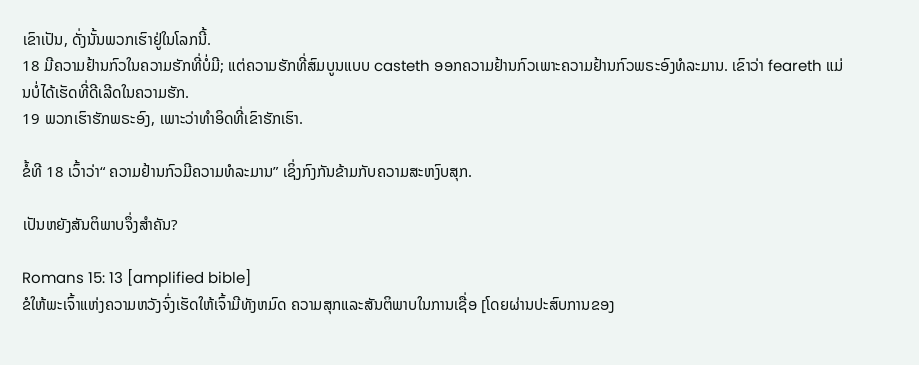ເຂົາເປັນ, ດັ່ງນັ້ນພວກເຮົາຢູ່ໃນໂລກນີ້.
18 ມີຄວາມຢ້ານກົວໃນຄວາມຮັກທີ່ບໍ່ມີ; ແຕ່ຄວາມຮັກທີ່ສົມບູນແບບ casteth ອອກຄວາມຢ້ານກົວເພາະຄວາມຢ້ານກົວພຣະອົງທໍລະມານ. ເຂົາວ່າ feareth ແມ່ນບໍ່ໄດ້ເຮັດທີ່ດີເລີດໃນຄວາມຮັກ.
19 ພວກເຮົາຮັກພຣະອົງ, ເພາະວ່າທໍາອິດທີ່ເຂົາຮັກເຮົາ.

ຂໍ້ທີ 18 ເວົ້າວ່າ“ ຄວາມຢ້ານກົວມີຄວາມທໍລະມານ” ເຊິ່ງກົງກັນຂ້າມກັບຄວາມສະຫງົບສຸກ.

ເປັນຫຍັງສັນຕິພາບຈຶ່ງສໍາຄັນ?

Romans 15: 13 [amplified bible]
ຂໍໃຫ້ພະເຈົ້າແຫ່ງຄວາມຫວັງຈົ່ງເຮັດໃຫ້ເຈົ້າມີທັງຫມົດ ຄວາມສຸກແລະສັນຕິພາບໃນການເຊື່ອ [ໂດຍຜ່ານປະສົບການຂອງ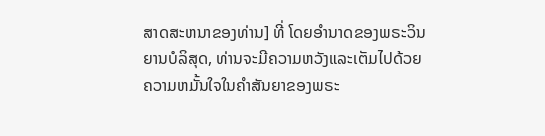ສາດສະຫນາຂອງທ່ານ] ທີ່ ໂດຍອໍານາດຂອງພຣະວິນຍານບໍລິສຸດ, ທ່ານຈະມີຄວາມຫວັງແລະເຕັມໄປດ້ວຍຄວາມຫມັ້ນໃຈໃນຄໍາສັນຍາຂອງພຣະ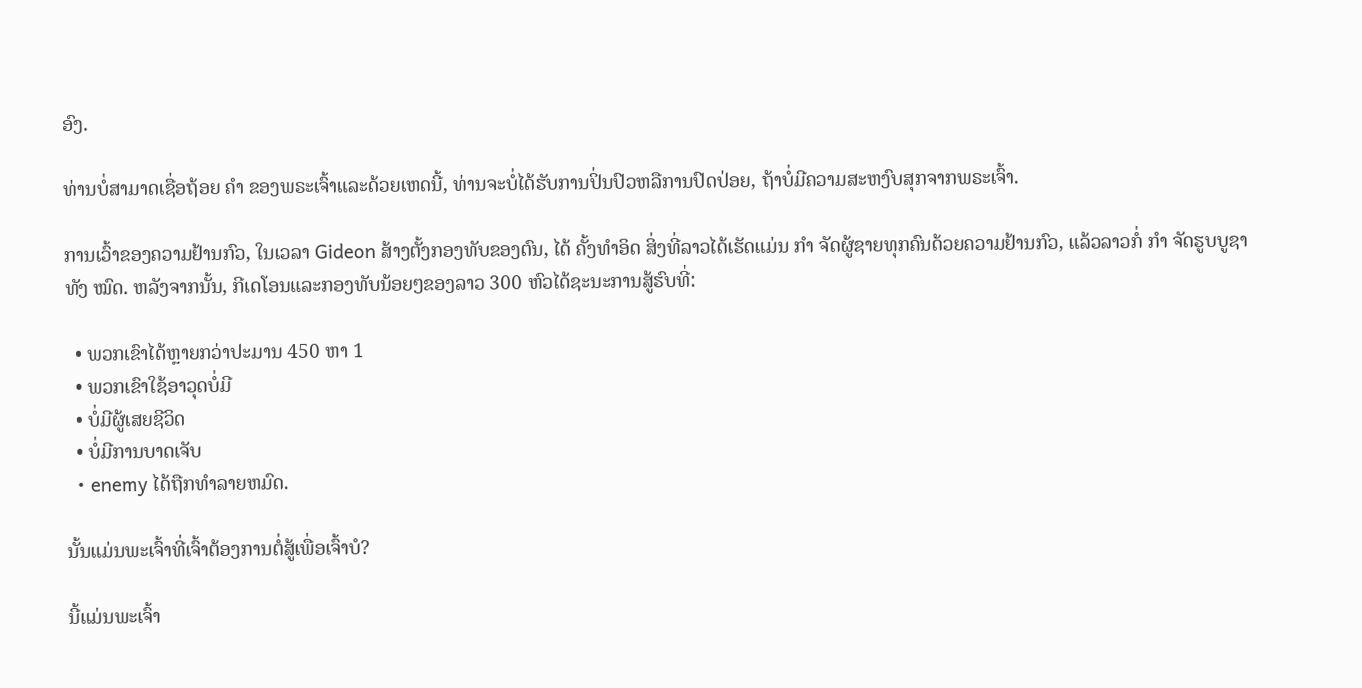ອົງ.

ທ່ານບໍ່ສາມາດເຊື່ອຖ້ອຍ ຄຳ ຂອງພຣະເຈົ້າແລະດ້ວຍເຫດນີ້, ທ່ານຈະບໍ່ໄດ້ຮັບການປິ່ນປົວຫລືການປົດປ່ອຍ, ຖ້າບໍ່ມີຄວາມສະຫງົບສຸກຈາກພຣະເຈົ້າ.

ການເວົ້າຂອງຄວາມຢ້ານກົວ, ໃນເວລາ Gideon ສ້າງຕັ້ງກອງທັບຂອງຕົນ, ໄດ້ ຄັ້ງທໍາອິດ ສິ່ງທີ່ລາວໄດ້ເຮັດແມ່ນ ກຳ ຈັດຜູ້ຊາຍທຸກຄົນດ້ວຍຄວາມຢ້ານກົວ, ແລ້ວລາວກໍ່ ກຳ ຈັດຮູບບູຊາທັງ ໝົດ. ຫລັງຈາກນັ້ນ, ກີເດໂອນແລະກອງທັບນ້ອຍໆຂອງລາວ 300 ຫົວໄດ້ຊະນະການສູ້ຮົບທີ່:

  • ພວກເຂົາໄດ້ຫຼາຍກວ່າປະມານ 450 ຫາ 1
  • ພວກເຂົາໃຊ້ອາວຸດບໍ່ມີ
  • ບໍ່ມີຜູ້ເສຍຊີວິດ
  • ບໍ່ມີການບາດເຈັບ
  • enemy ໄດ້ຖືກທໍາລາຍຫມົດ.

ນັ້ນແມ່ນພະເຈົ້າທີ່ເຈົ້າຕ້ອງການຕໍ່ສູ້ເພື່ອເຈົ້າບໍ?

ນີ້ແມ່ນພະເຈົ້າ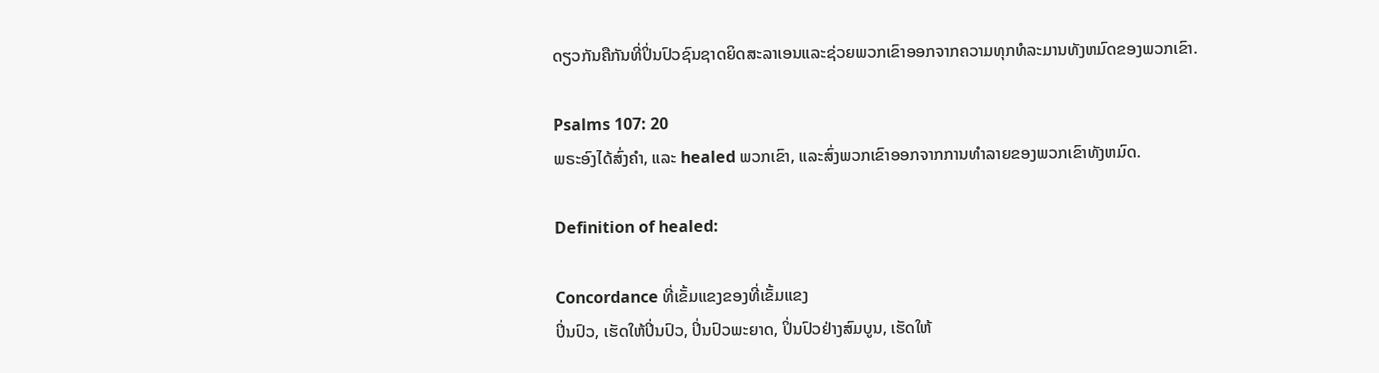ດຽວກັນຄືກັນທີ່ປິ່ນປົວຊົນຊາດຍິດສະລາເອນແລະຊ່ວຍພວກເຂົາອອກຈາກຄວາມທຸກທໍລະມານທັງຫມົດຂອງພວກເຂົາ.

Psalms 107: 20
ພຣະອົງໄດ້ສົ່ງຄໍາ, ແລະ healed ພວກເຂົາ, ແລະສົ່ງພວກເຂົາອອກຈາກການທໍາລາຍຂອງພວກເຂົາທັງຫມົດ.

Definition of healed:

Concordance ທີ່ເຂັ້ມແຂງຂອງທີ່ເຂັ້ມແຂງ
ປິ່ນປົວ, ເຮັດໃຫ້ປິ່ນປົວ, ປິ່ນປົວພະຍາດ, ປິ່ນປົວຢ່າງສົມບູນ, ເຮັດໃຫ້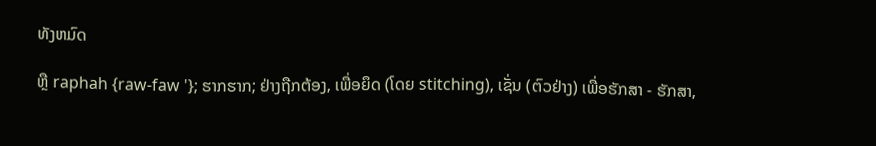ທັງຫມົດ

ຫຼື raphah {raw-faw '}; ຮາກຮາກ; ຢ່າງຖືກຕ້ອງ, ເພື່ອຍຶດ (ໂດຍ stitching), ເຊັ່ນ (ຕົວຢ່າງ) ເພື່ອຮັກສາ - ຮັກສາ,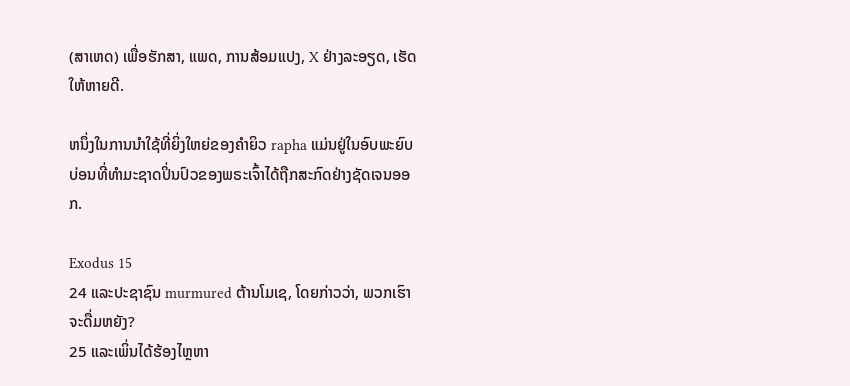(ສາເຫດ) ເພື່ອຮັກສາ, ແພດ, ການສ້ອມແປງ, X ຢ່າງລະອຽດ, ເຮັດໃຫ້ຫາຍດີ.

ຫນຶ່ງໃນການນໍາໃຊ້ທີ່ຍິ່ງໃຫຍ່ຂອງຄໍາຍິວ rapha ແມ່ນຢູ່ໃນອົບພະຍົບບ່ອນທີ່ທໍາມະຊາດປິ່ນປົວຂອງພຣະເຈົ້າໄດ້ຖືກສະກົດຢ່າງຊັດເຈນອອກ.

Exodus 15
24 ແລະປະຊາຊົນ murmured ຕ້ານໂມເຊ, ໂດຍກ່າວວ່າ, ພວກເຮົາຈະດື່ມຫຍັງ?
25 ແລະເພິ່ນໄດ້ຮ້ອງໄຫຼຫາ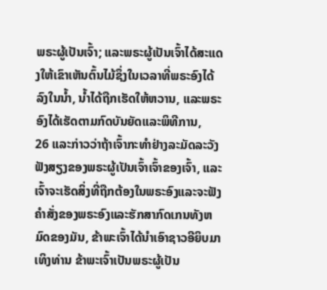ພຣະຜູ້ເປັນເຈົ້າ; ແລະພຣະຜູ້ເປັນເຈົ້າໄດ້ສະແດງໃຫ້ເຂົາເຫັນຕົ້ນໄມ້ຊຶ່ງໃນເວລາທີ່ພຣະອົງໄດ້ລົງໃນນ້ຳ, ນ້ຳໄດ້ຖືກເຮັດໃຫ້ຫວານ, ແລະພຣະອົງໄດ້ເຮັດຕາມກົດບັນຍັດແລະພິທີການ,
26 ແລະກ່າວວ່າຖ້າເຈົ້າກະທໍາຢ່າງລະມັດລະວັງຟັງສຽງຂອງພຣະຜູ້ເປັນເຈົ້າເຈົ້າຂອງເຈົ້າ, ແລະເຈົ້າຈະເຮັດສິ່ງທີ່ຖືກຕ້ອງໃນພຣະອົງແລະຈະຟັງຄໍາສັ່ງຂອງພຣະອົງແລະຮັກສາກົດເກນທັງຫມົດຂອງມັນ, ຂ້າພະເຈົ້າໄດ້ນໍາເອົາຊາວອີຍິບມາເທິງທ່ານ ຂ້າພະເຈົ້າເປັນພຣະຜູ້ເປັນ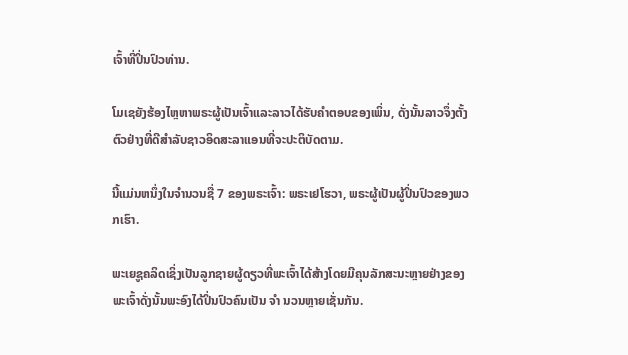ເຈົ້າທີ່ປິ່ນປົວທ່ານ.

ໂມເຊຍັງຮ້ອງໄຫຼຫາພຣະຜູ້ເປັນເຈົ້າແລະລາວໄດ້ຮັບຄໍາຕອບຂອງເພິ່ນ, ດັ່ງນັ້ນລາວຈຶ່ງຕັ້ງຕົວຢ່າງທີ່ດີສໍາລັບຊາວອິດສະລາແອນທີ່ຈະປະຕິບັດຕາມ.

ນີ້ແມ່ນຫນຶ່ງໃນຈໍານວນຊື່ 7 ຂອງພຣະເຈົ້າ: ພຣະເຢໂຮວາ, ພຣະຜູ້ເປັນຜູ້ປິ່ນປົວຂອງພວກເຮົາ.

ພະເຍຊູຄລິດເຊິ່ງເປັນລູກຊາຍຜູ້ດຽວທີ່ພະເຈົ້າໄດ້ສ້າງໂດຍມີຄຸນລັກສະນະຫຼາຍຢ່າງຂອງພະເຈົ້າດັ່ງນັ້ນພະອົງໄດ້ປິ່ນປົວຄົນເປັນ ຈຳ ນວນຫຼາຍເຊັ່ນກັນ.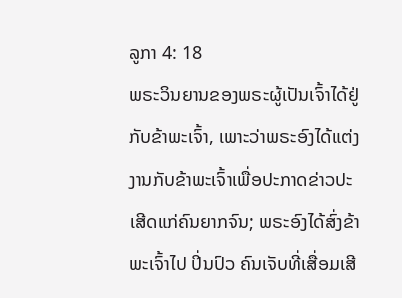ລູກາ 4: 18
ພຣະວິນຍານຂອງພຣະຜູ້ເປັນເຈົ້າໄດ້ຢູ່ກັບຂ້າພະເຈົ້າ, ເພາະວ່າພຣະອົງໄດ້ແຕ່ງງານກັບຂ້າພະເຈົ້າເພື່ອປະກາດຂ່າວປະເສີດແກ່ຄົນຍາກຈົນ; ພຣະອົງໄດ້ສົ່ງຂ້າພະເຈົ້າໄປ ປິ່ນປົວ ຄົນເຈັບທີ່ເສື່ອມເສີ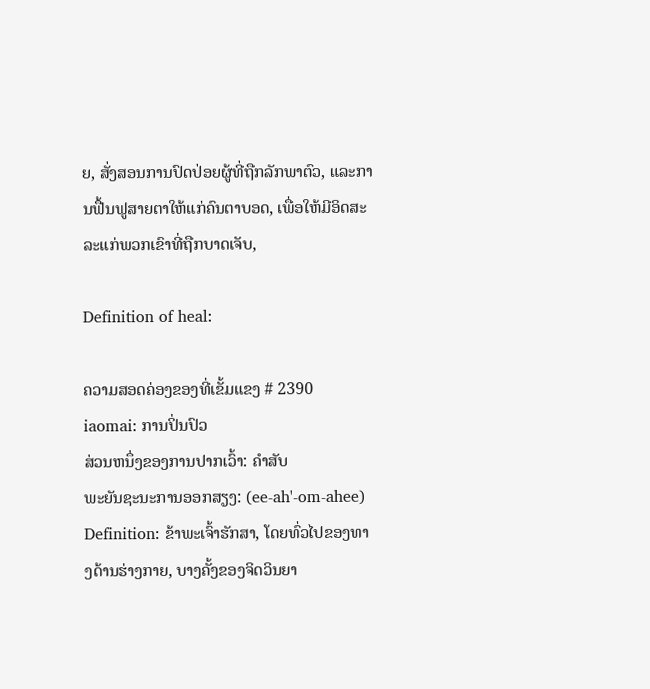ຍ, ສັ່ງສອນການປົດປ່ອຍຜູ້ທີ່ຖືກລັກພາຕົວ, ແລະການຟື້ນຟູສາຍຕາໃຫ້ແກ່ຄົນຕາບອດ, ເພື່ອໃຫ້ມີອິດສະລະແກ່ພວກເຂົາທີ່ຖືກບາດເຈັບ,

Definition of heal:

ຄວາມສອດຄ່ອງຂອງທີ່ເຂັ້ມແຂງ # 2390
iaomai: ການປິ່ນປົວ
ສ່ວນຫນຶ່ງຂອງການປາກເວົ້າ: ຄໍາສັບ
ພະຍັນຊະນະການອອກສຽງ: (ee-ah'-om-ahee)
Definition: ຂ້າພະເຈົ້າຮັກສາ, ໂດຍທົ່ວໄປຂອງທາງດ້ານຮ່າງກາຍ, ບາງຄັ້ງຂອງຈິດວິນຍາ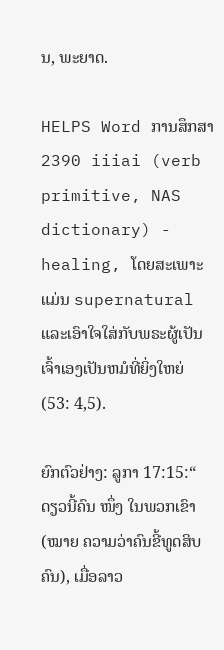ນ, ພະຍາດ.

HELPS Word ການສຶກສາ
2390 iiiai (verb primitive, NAS dictionary) - healing, ໂດຍສະເພາະແມ່ນ supernatural ແລະເອົາໃຈໃສ່ກັບພຣະຜູ້ເປັນເຈົ້າເອງເປັນຫມໍທີ່ຍິ່ງໃຫຍ່ (53: 4,5).

ຍົກຕົວຢ່າງ: ລູກາ 17:15:“ ດຽວນີ້ຄົນ ໜຶ່ງ ໃນພວກເຂົາ (ໝາຍ ຄວາມວ່າຄົນຂີ້ທູດສິບຄົນ), ເມື່ອລາວ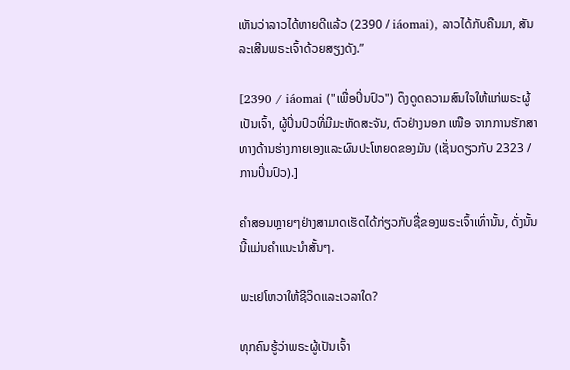ເຫັນວ່າລາວໄດ້ຫາຍດີແລ້ວ (2390 / iáomai), ລາວໄດ້ກັບຄືນມາ, ສັນລະເສີນພຣະເຈົ້າດ້ວຍສຽງດັງ.”

[2390 / iáomai ("ເພື່ອປິ່ນປົວ") ດຶງດູດຄວາມສົນໃຈໃຫ້ແກ່ພຣະຜູ້ເປັນເຈົ້າ, ຜູ້ປິ່ນປົວທີ່ມີມະຫັດສະຈັນ, ຕົວຢ່າງນອກ ເໜືອ ຈາກການຮັກສາທາງດ້ານຮ່າງກາຍເອງແລະຜົນປະໂຫຍດຂອງມັນ (ເຊັ່ນດຽວກັບ 2323 / ການປິ່ນປົວ).]

ຄໍາສອນຫຼາຍໆຢ່າງສາມາດເຮັດໄດ້ກ່ຽວກັບຊື່ຂອງພຣະເຈົ້າເທົ່ານັ້ນ, ດັ່ງນັ້ນນີ້ແມ່ນຄໍາແນະນໍາສັ້ນໆ.

ພະເຢໂຫວາໃຫ້ຊີວິດແລະເວລາໃດ?

ທຸກຄົນຮູ້ວ່າພຣະຜູ້ເປັນເຈົ້າ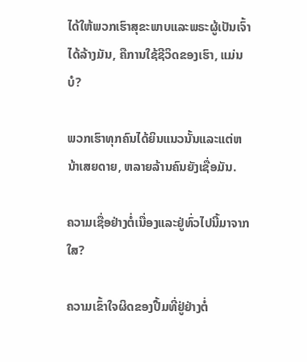ໄດ້ໃຫ້ພວກເຮົາສຸຂະພາບແລະພຣະຜູ້ເປັນເຈົ້າໄດ້ລ້າງມັນ, ຄືການໃຊ້ຊີວິດຂອງເຮົາ, ແມ່ນບໍ?

ພວກເຮົາທຸກຄົນໄດ້ຍິນແນວນັ້ນແລະແຕ່ຫນ້າເສຍດາຍ, ຫລາຍລ້ານຄົນຍັງເຊື່ອມັນ.

ຄວາມເຊື່ອຢ່າງຕໍ່ເນື່ອງແລະຢູ່ທົ່ວໄປນີ້ມາຈາກໃສ?

ຄວາມເຂົ້າໃຈຜິດຂອງປື້ມທີ່ຢູ່ຢ່າງຕໍ່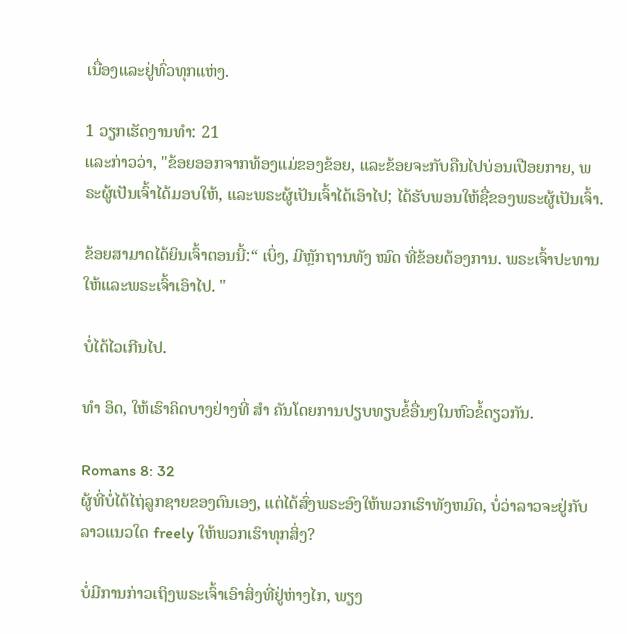ເນື່ອງແລະຢູ່ທົ່ວທຸກແຫ່ງ.

1 ວຽກເຮັດງານທໍາ: 21
ແລະກ່າວວ່າ, "ຂ້ອຍອອກຈາກທ້ອງແມ່ຂອງຂ້ອຍ, ແລະຂ້ອຍຈະກັບຄືນໄປບ່ອນເປືອຍກາຍ, ພຣະຜູ້ເປັນເຈົ້າໄດ້ມອບໃຫ້, ແລະພຣະຜູ້ເປັນເຈົ້າໄດ້ເອົາໄປ; ໄດ້ຮັບພອນໃຫ້ຊື່ຂອງພຣະຜູ້ເປັນເຈົ້າ.

ຂ້ອຍສາມາດໄດ້ຍິນເຈົ້າຕອນນີ້:“ ເບິ່ງ, ມີຫຼັກຖານທັງ ໝົດ ທີ່ຂ້ອຍຕ້ອງການ. ພຣະເຈົ້າປະທານໃຫ້ແລະພຣະເຈົ້າເອົາໄປ. "

ບໍ່ໄດ້ໄວເກີນໄປ.

ທຳ ອິດ, ໃຫ້ເຮົາຄິດບາງຢ່າງທີ່ ສຳ ຄັນໂດຍການປຽບທຽບຂໍ້ອື່ນໆໃນຫົວຂໍ້ດຽວກັນ.

Romans 8: 32
ຜູ້ທີ່ບໍ່ໄດ້ໄຖ່ລູກຊາຍຂອງຕົນເອງ, ແຕ່ໄດ້ສົ່ງພຣະອົງໃຫ້ພວກເຮົາທັງຫມົດ, ບໍ່ວ່າລາວຈະຢູ່ກັບລາວແນວໃດ freely ໃຫ້ພວກເຮົາທຸກສິ່ງ?

ບໍ່ມີການກ່າວເຖິງພຣະເຈົ້າເອົາສິ່ງທີ່ຢູ່ຫ່າງໄກ, ພຽງ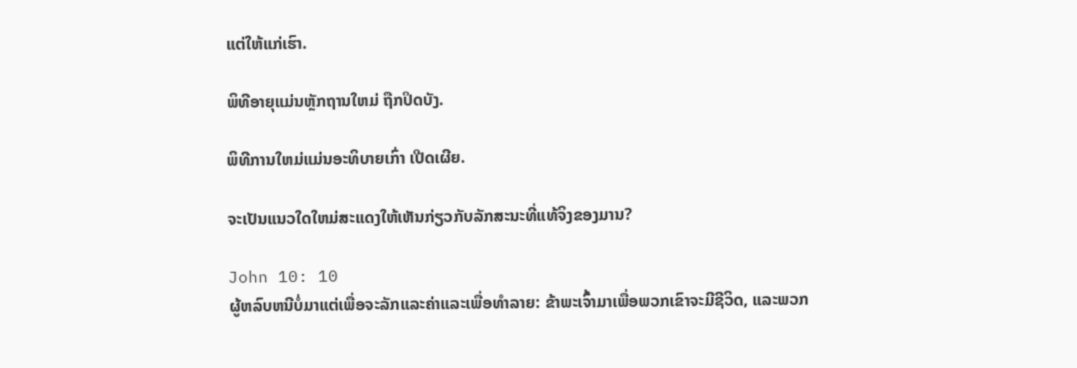ແຕ່ໃຫ້ແກ່ເຮົາ.

ພິທີອາຍຸແມ່ນຫຼັກຖານໃຫມ່ ຖືກປິດບັງ.

ພິທີການໃຫມ່ແມ່ນອະທິບາຍເກົ່າ ເປີດເຜີຍ.

ຈະເປັນແນວໃດໃຫມ່ສະແດງໃຫ້ເຫັນກ່ຽວກັບລັກສະນະທີ່ແທ້ຈິງຂອງມານ?

John 10: 10
ຜູ້ຫລົບຫນີບໍ່ມາແຕ່ເພື່ອຈະລັກແລະຄ່າແລະເພື່ອທໍາລາຍ: ຂ້າພະເຈົ້າມາເພື່ອພວກເຂົາຈະມີຊີວິດ, ແລະພວກ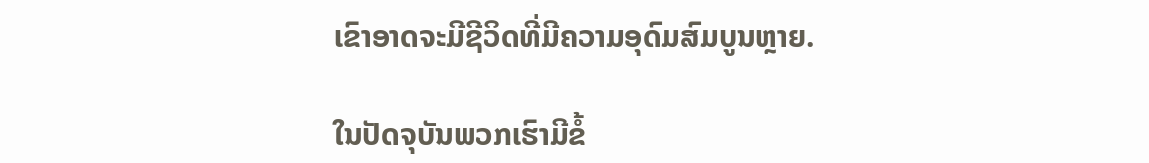ເຂົາອາດຈະມີຊີວິດທີ່ມີຄວາມອຸດົມສົມບູນຫຼາຍ.

ໃນປັດຈຸບັນພວກເຮົາມີຂໍ້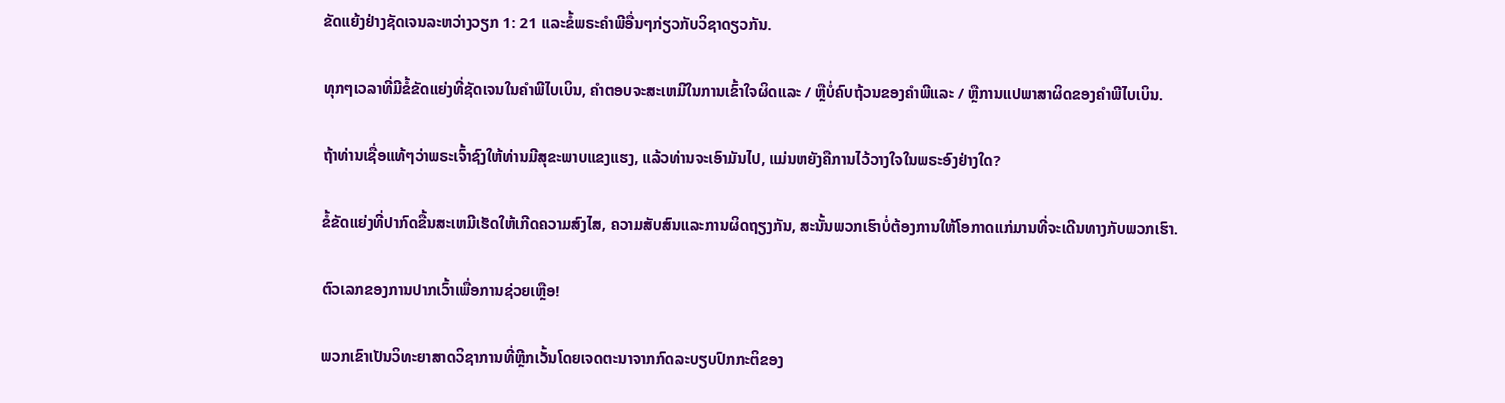ຂັດແຍ້ງຢ່າງຊັດເຈນລະຫວ່າງວຽກ 1: 21 ແລະຂໍ້ພຣະຄໍາພີອື່ນໆກ່ຽວກັບວິຊາດຽວກັນ.

ທຸກໆເວລາທີ່ມີຂໍ້ຂັດແຍ່ງທີ່ຊັດເຈນໃນຄໍາພີໄບເບິນ, ຄໍາຕອບຈະສະເຫມີໃນການເຂົ້າໃຈຜິດແລະ / ຫຼືບໍ່ຄົບຖ້ວນຂອງຄໍາພີແລະ / ຫຼືການແປພາສາຜິດຂອງຄໍາພີໄບເບິນ.

ຖ້າທ່ານເຊື່ອແທ້ໆວ່າພຣະເຈົ້າຊົງໃຫ້ທ່ານມີສຸຂະພາບແຂງແຮງ, ແລ້ວທ່ານຈະເອົາມັນໄປ, ແມ່ນຫຍັງຄືການໄວ້ວາງໃຈໃນພຣະອົງຢ່າງໃດ?

ຂໍ້ຂັດແຍ່ງທີ່ປາກົດຂື້ນສະເຫມີເຮັດໃຫ້ເກີດຄວາມສົງໄສ, ຄວາມສັບສົນແລະການຜິດຖຽງກັນ, ສະນັ້ນພວກເຮົາບໍ່ຕ້ອງການໃຫ້ໂອກາດແກ່ມານທີ່ຈະເດີນທາງກັບພວກເຮົາ.

ຕົວເລກຂອງການປາກເວົ້າເພື່ອການຊ່ວຍເຫຼືອ!

ພວກເຂົາເປັນວິທະຍາສາດວິຊາການທີ່ຫຼີກເວັ້ນໂດຍເຈດຕະນາຈາກກົດລະບຽບປົກກະຕິຂອງ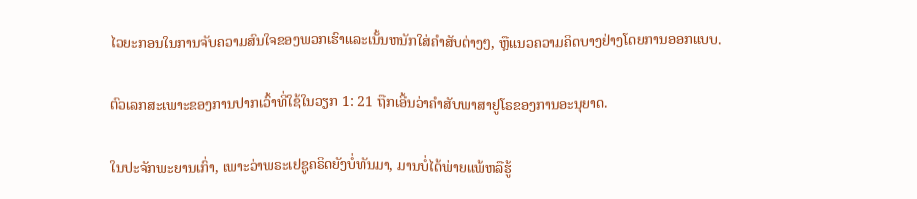ໄວຍະກອນໃນການຈັບຄວາມສົນໃຈຂອງພວກເຮົາແລະເນັ້ນຫນັກໃສ່ຄໍາສັບຕ່າງໆ, ຫຼືແນວຄວາມຄິດບາງຢ່າງໂດຍການອອກແບບ.

ຕົວເລກສະເພາະຂອງການປາກເວົ້າທີ່ໃຊ້ໃນວຽກ 1: 21 ຖືກເອີ້ນວ່າຄໍາສັບພາສາຢູໂຣຂອງການອະນຸຍາດ.

ໃນປະຈັກພະຍານເກົ່າ, ເພາະວ່າພຣະເຢຊູຄຣິດຍັງບໍ່ທັນມາ, ມານບໍ່ໄດ້ພ່າຍແພ້ຫລືຮູ້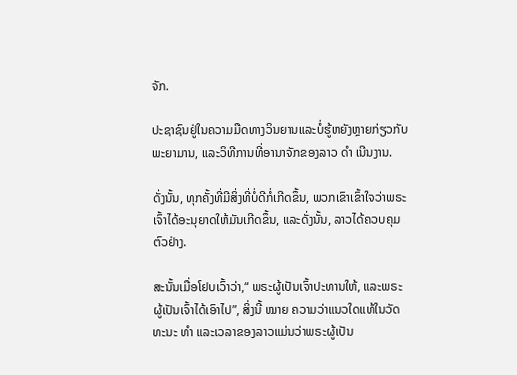ຈັກ.

ປະຊາຊົນຢູ່ໃນຄວາມມືດທາງວິນຍານແລະບໍ່ຮູ້ຫຍັງຫຼາຍກ່ຽວກັບພະຍາມານ, ແລະວິທີການທີ່ອານາຈັກຂອງລາວ ດຳ ເນີນງານ.

ດັ່ງນັ້ນ, ທຸກຄັ້ງທີ່ມີສິ່ງທີ່ບໍ່ດີກໍ່ເກີດຂຶ້ນ, ພວກເຂົາເຂົ້າໃຈວ່າພຣະເຈົ້າໄດ້ອະນຸຍາດໃຫ້ມັນເກີດຂຶ້ນ, ແລະດັ່ງນັ້ນ, ລາວໄດ້ຄວບຄຸມຕົວຢ່າງ.

ສະນັ້ນເມື່ອໂຢບເວົ້າວ່າ,“ ພຣະຜູ້ເປັນເຈົ້າປະທານໃຫ້, ແລະພຣະຜູ້ເປັນເຈົ້າໄດ້ເອົາໄປ”, ສິ່ງນີ້ ໝາຍ ຄວາມວ່າແນວໃດແທ້ໃນວັດທະນະ ທຳ ແລະເວລາຂອງລາວແມ່ນວ່າພຣະຜູ້ເປັນ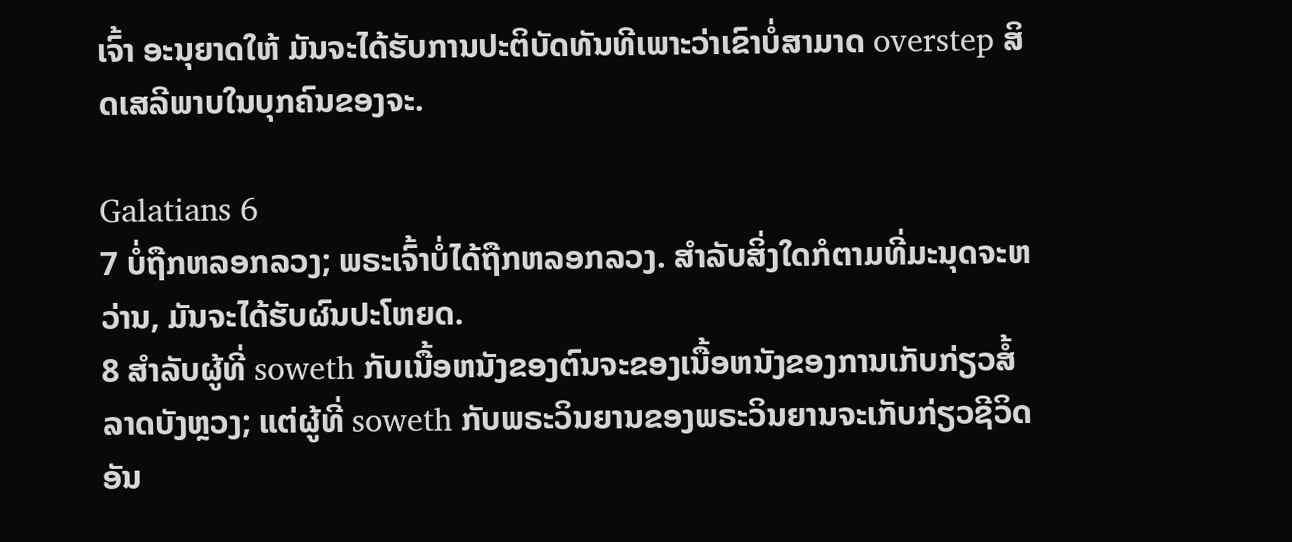ເຈົ້າ ອະນຸຍາດໃຫ້ ມັນຈະໄດ້ຮັບການປະຕິບັດທັນທີເພາະວ່າເຂົາບໍ່ສາມາດ overstep ສິດເສລີພາບໃນບຸກຄົນຂອງຈະ.

Galatians 6
7 ບໍ່ຖືກຫລອກລວງ; ພຣະເຈົ້າບໍ່ໄດ້ຖືກຫລອກລວງ. ສໍາລັບສິ່ງໃດກໍຕາມທີ່ມະນຸດຈະຫວ່ານ, ມັນຈະໄດ້ຮັບຜົນປະໂຫຍດ.
8 ສໍາລັບຜູ້ທີ່ soweth ກັບເນື້ອຫນັງຂອງຕົນຈະຂອງເນື້ອຫນັງຂອງການເກັບກ່ຽວສໍ້ລາດບັງຫຼວງ; ແຕ່ຜູ້ທີ່ soweth ກັບພຣະວິນຍານຂອງພຣະວິນຍານຈະເກັບກ່ຽວຊີວິດອັນ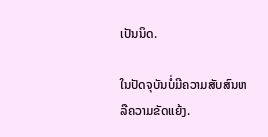ເປັນນິດ.

ໃນປັດຈຸບັນບໍ່ມີຄວາມສັບສົນຫລືຄວາມຂັດແຍ້ງ.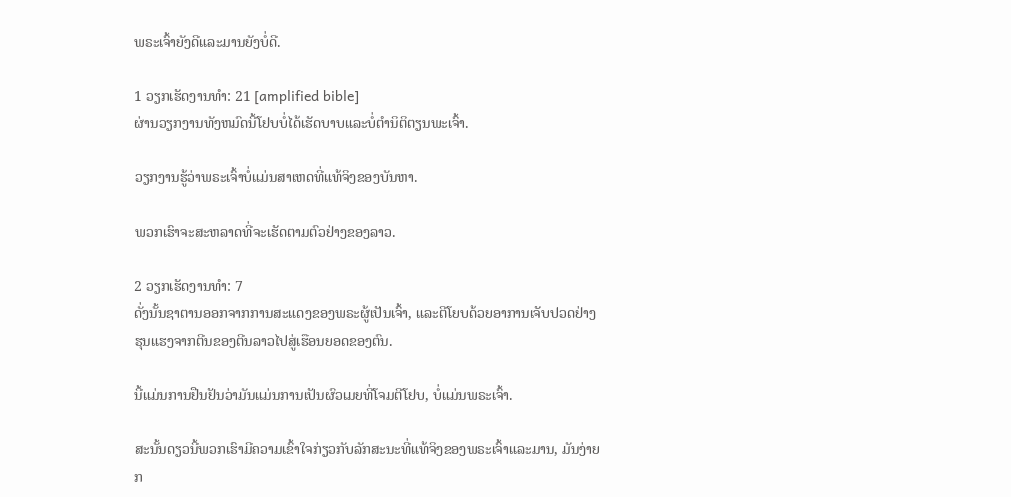ພຣະເຈົ້າຍັງດີແລະມານຍັງບໍ່ດີ.

1 ວຽກເຮັດງານທໍາ: 21 [amplified bible]
ຜ່ານວຽກງານທັງຫມົດນີ້ໂຢບບໍ່ໄດ້ເຮັດບາບແລະບໍ່ຕໍານິຕິຕຽນພະເຈົ້າ.

ວຽກງານຮູ້ວ່າພຣະເຈົ້າບໍ່ແມ່ນສາເຫດທີ່ແທ້ຈິງຂອງບັນຫາ.

ພວກເຮົາຈະສະຫລາດທີ່ຈະເຮັດຕາມຕົວຢ່າງຂອງລາວ.

2 ວຽກເຮັດງານທໍາ: 7
ດັ່ງນັ້ນຊາຕານອອກຈາກການສະແດງຂອງພຣະຜູ້ເປັນເຈົ້າ, ແລະຕີໂຍບດ້ວຍອາການເຈັບປວດຢ່າງຮຸນແຮງຈາກຕີນຂອງຕີນລາວໄປສູ່ເຮືອນຍອດຂອງຕົນ.

ນີ້ແມ່ນການຢືນຢັນວ່າມັນແມ່ນການເປັນຜົວເມຍທີ່ໂຈມຕີໂຢບ, ບໍ່ແມ່ນພຣະເຈົ້າ.

ສະນັ້ນດຽວນີ້ພວກເຮົາມີຄວາມເຂົ້າໃຈກ່ຽວກັບລັກສະນະທີ່ແທ້ຈິງຂອງພຣະເຈົ້າແລະມານ, ມັນງ່າຍກ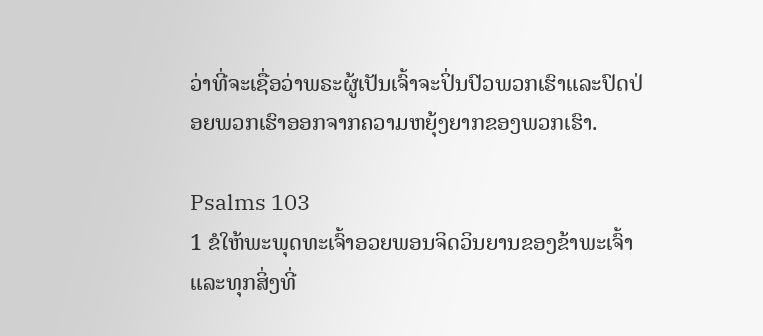ວ່າທີ່ຈະເຊື່ອວ່າພຣະຜູ້ເປັນເຈົ້າຈະປິ່ນປົວພວກເຮົາແລະປົດປ່ອຍພວກເຮົາອອກຈາກຄວາມຫຍຸ້ງຍາກຂອງພວກເຮົາ.

Psalms 103
1 ຂໍໃຫ້ພະພຸດທະເຈົ້າອວຍພອນຈິດວິນຍານຂອງຂ້າພະເຈົ້າແລະທຸກສິ່ງທີ່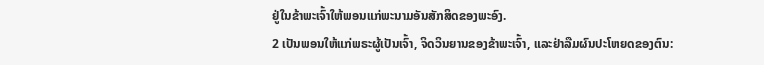ຢູ່ໃນຂ້າພະເຈົ້າໃຫ້ພອນແກ່ພະນາມອັນສັກສິດຂອງພະອົງ.
2 ເປັນພອນໃຫ້ແກ່ພຣະຜູ້ເປັນເຈົ້າ, ຈິດວິນຍານຂອງຂ້າພະເຈົ້າ, ແລະຢ່າລືມຜົນປະໂຫຍດຂອງຕົນ: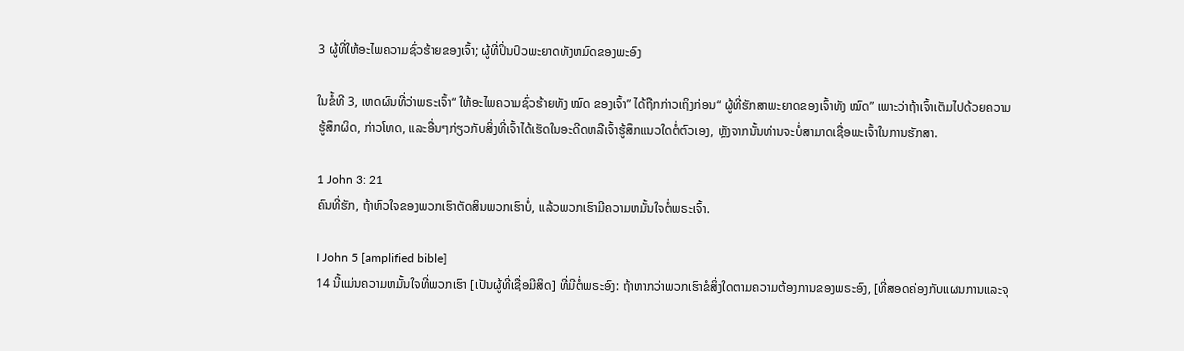3 ຜູ້ທີ່ໃຫ້ອະໄພຄວາມຊົ່ວຮ້າຍຂອງເຈົ້າ; ຜູ້ທີ່ປິ່ນປົວພະຍາດທັງຫມົດຂອງພະອົງ

ໃນຂໍ້ທີ 3, ເຫດຜົນທີ່ວ່າພຣະເຈົ້າ“ ໃຫ້ອະໄພຄວາມຊົ່ວຮ້າຍທັງ ໝົດ ຂອງເຈົ້າ” ໄດ້ຖືກກ່າວເຖິງກ່ອນ“ ຜູ້ທີ່ຮັກສາພະຍາດຂອງເຈົ້າທັງ ໝົດ” ເພາະວ່າຖ້າເຈົ້າເຕັມໄປດ້ວຍຄວາມຮູ້ສຶກຜິດ, ກ່າວໂທດ, ແລະອື່ນໆກ່ຽວກັບສິ່ງທີ່ເຈົ້າໄດ້ເຮັດໃນອະດີດຫລືເຈົ້າຮູ້ສຶກແນວໃດຕໍ່ຕົວເອງ, ຫຼັງຈາກນັ້ນທ່ານຈະບໍ່ສາມາດເຊື່ອພະເຈົ້າໃນການຮັກສາ.

1 John 3: 21
ຄົນທີ່ຮັກ, ຖ້າຫົວໃຈຂອງພວກເຮົາຕັດສິນພວກເຮົາບໍ່, ແລ້ວພວກເຮົາມີຄວາມຫມັ້ນໃຈຕໍ່ພຣະເຈົ້າ.

I John 5 [amplified bible]
14 ນີ້ແມ່ນຄວາມຫມັ້ນໃຈທີ່ພວກເຮົາ [ເປັນຜູ້ທີ່ເຊື່ອມີສິດ] ທີ່ມີຕໍ່ພຣະອົງ: ຖ້າຫາກວ່າພວກເຮົາຂໍສິ່ງໃດຕາມຄວາມຕ້ອງການຂອງພຣະອົງ, [ທີ່ສອດຄ່ອງກັບແຜນການແລະຈຸ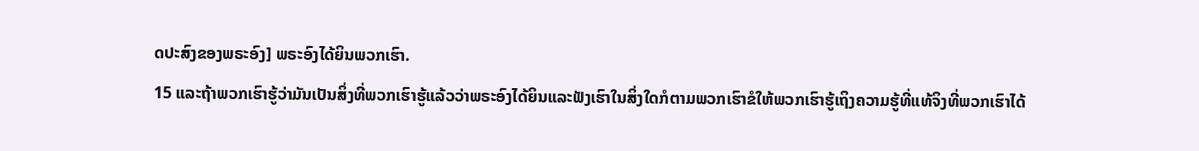ດປະສົງຂອງພຣະອົງ] ພຣະອົງໄດ້ຍິນພວກເຮົາ.
15 ແລະຖ້າພວກເຮົາຮູ້ວ່າມັນເປັນສິ່ງທີ່ພວກເຮົາຮູ້ແລ້ວວ່າພຣະອົງໄດ້ຍິນແລະຟັງເຮົາໃນສິ່ງໃດກໍຕາມພວກເຮົາຂໍໃຫ້ພວກເຮົາຮູ້ເຖິງຄວາມຮູ້ທີ່ແທ້ຈິງທີ່ພວກເຮົາໄດ້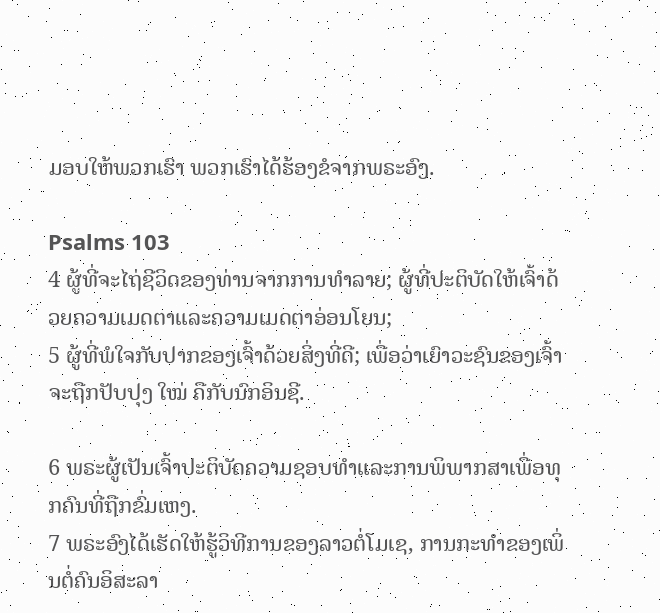ມອບໃຫ້ພວກເຮົາ ພວກເຮົາໄດ້ຮ້ອງຂໍຈາກພຣະອົງ.

Psalms 103
4 ຜູ້ທີ່ຈະໄຖ່ຊີວິດຂອງທ່ານຈາກການທໍາລາຍ; ຜູ້ທີ່ປະຕິບັດໃຫ້ເຈົ້າດ້ວຍຄວາມເມດຕາແລະຄວາມເມດຕາອ່ອນໂຍນ;
5 ຜູ້ທີ່ພໍໃຈກັບປາກຂອງເຈົ້າດ້ວຍສິ່ງທີ່ດີ; ເພື່ອວ່າເຍົາວະຊົນຂອງເຈົ້າຈະຖືກປັບປຸງ ໃໝ່ ຄືກັບນົກອິນຊີ.

6 ພຣະຜູ້ເປັນເຈົ້າປະຕິບັດຄວາມຊອບທໍາແລະການພິພາກສາເພື່ອທຸກຄົນທີ່ຖືກຂົ່ມເຫງ.
7 ພຣະອົງໄດ້ເຮັດໃຫ້ຮູ້ວິທີການຂອງລາວຕໍ່ໂມເຊ, ການກະທໍາຂອງເພິ່ນຕໍ່ຄົນອິສະລາ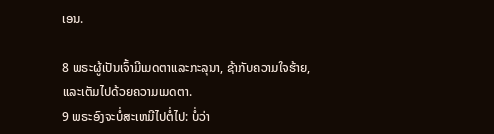ເອນ.

8 ພຣະຜູ້ເປັນເຈົ້າມີເມດຕາແລະກະລຸນາ, ຊ້າກັບຄວາມໃຈຮ້າຍ, ແລະເຕັມໄປດ້ວຍຄວາມເມດຕາ.
9 ພຣະອົງຈະບໍ່ສະເຫມີໄປຕໍ່ໄປ: ບໍ່ວ່າ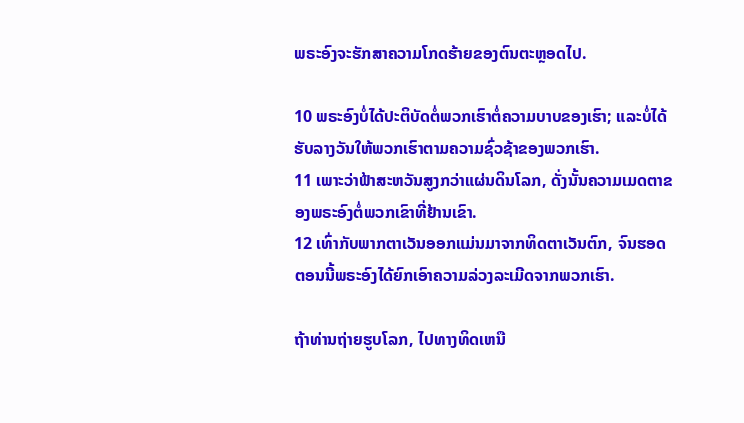ພຣະອົງຈະຮັກສາຄວາມໂກດຮ້າຍຂອງຕົນຕະຫຼອດໄປ.

10 ພຣະອົງບໍ່ໄດ້ປະຕິບັດຕໍ່ພວກເຮົາຕໍ່ຄວາມບາບຂອງເຮົາ; ແລະບໍ່ໄດ້ຮັບລາງວັນໃຫ້ພວກເຮົາຕາມຄວາມຊົ່ວຊ້າຂອງພວກເຮົາ.
11 ເພາະວ່າຟ້າສະຫວັນສູງກວ່າແຜ່ນດິນໂລກ, ດັ່ງນັ້ນຄວາມເມດຕາຂອງພຣະອົງຕໍ່ພວກເຂົາທີ່ຢ້ານເຂົາ.
12 ເທົ່າກັບພາກຕາເວັນອອກແມ່ນມາຈາກທິດຕາເວັນຕົກ, ຈົນຮອດຕອນນີ້ພຣະອົງໄດ້ຍົກເອົາຄວາມລ່ວງລະເມີດຈາກພວກເຮົາ.

ຖ້າທ່ານຖ່າຍຮູບໂລກ, ໄປທາງທິດເຫນື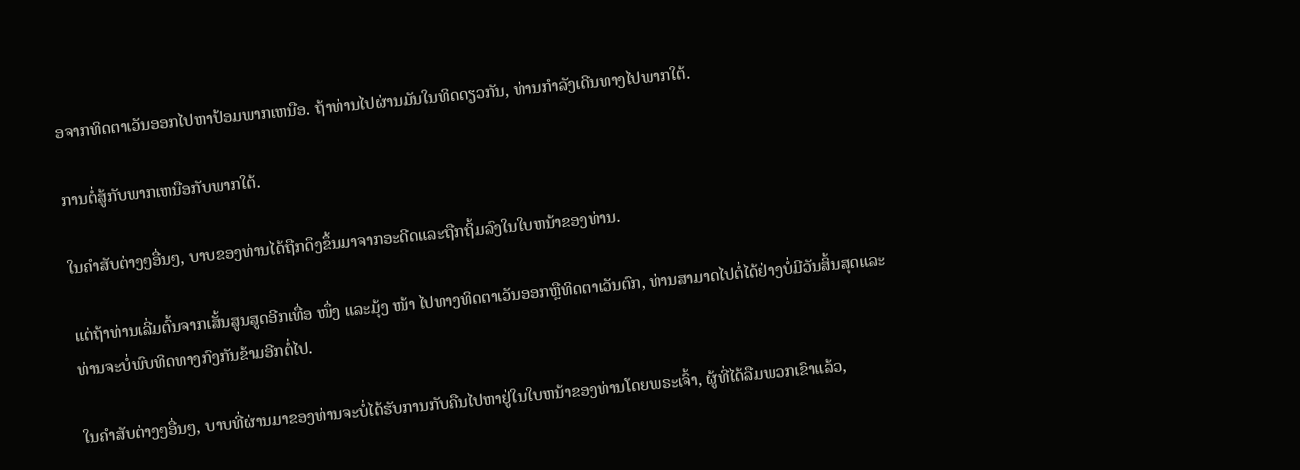ອຈາກທິດຕາເວັນອອກໄປຫາປ້ອມພາກເຫນືອ. ຖ້າທ່ານໄປຜ່ານມັນໃນທິດດຽວກັນ, ທ່ານກໍາລັງເດີນທາງໄປພາກໃຕ້.

ການຕໍ່ສູ້ກັບພາກເຫນືອກັບພາກໃຕ້.

ໃນຄໍາສັບຕ່າງໆອື່ນໆ, ບາບຂອງທ່ານໄດ້ຖືກດຶງຂຶ້ນມາຈາກອະດີດແລະຖືກຖິ້ມລົງໃນໃບຫນ້າຂອງທ່ານ.

ແຕ່ຖ້າທ່ານເລີ່ມຕົ້ນຈາກເສັ້ນສູນສູດອີກເທື່ອ ໜຶ່ງ ແລະມຸ້ງ ໜ້າ ໄປທາງທິດຕາເວັນອອກຫຼືທິດຕາເວັນຕົກ, ທ່ານສາມາດໄປຕໍ່ໄດ້ຢ່າງບໍ່ມີວັນສິ້ນສຸດແລະທ່ານຈະບໍ່ພົບທິດທາງກົງກັນຂ້າມອີກຕໍ່ໄປ.

ໃນຄໍາສັບຕ່າງໆອື່ນໆ, ບາບທີ່ຜ່ານມາຂອງທ່ານຈະບໍ່ໄດ້ຮັບການກັບຄືນໄປຫາຢູ່ໃນໃບຫນ້າຂອງທ່ານໂດຍພຣະເຈົ້າ, ຜູ້ທີ່ໄດ້ລືມພວກເຂົາແລ້ວ,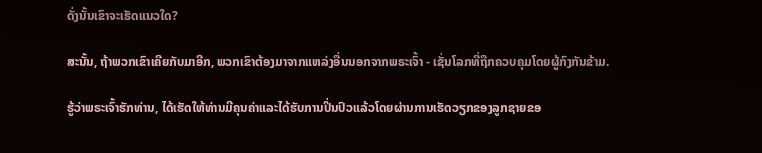ດັ່ງນັ້ນເຂົາຈະເຮັດແນວໃດ?

ສະນັ້ນ, ຖ້າພວກເຂົາເຄີຍກັບມາອີກ, ພວກເຂົາຕ້ອງມາຈາກແຫລ່ງອື່ນນອກຈາກພຣະເຈົ້າ - ເຊັ່ນໂລກທີ່ຖືກຄວບຄຸມໂດຍຜູ້ກົງກັນຂ້າມ.

ຮູ້ວ່າພຣະເຈົ້າຮັກທ່ານ, ໄດ້ເຮັດໃຫ້ທ່ານມີຄຸນຄ່າແລະໄດ້ຮັບການປິ່ນປົວແລ້ວໂດຍຜ່ານການເຮັດວຽກຂອງລູກຊາຍຂອ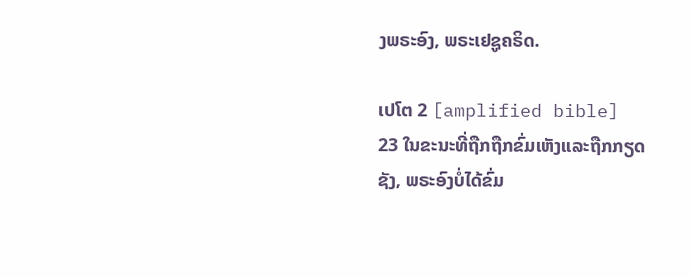ງພຣະອົງ, ພຣະເຢຊູຄຣິດ.

ເປໂຕ 2 [amplified bible]
23 ໃນຂະນະທີ່ຖືກຖືກຂົ່ມເຫັງແລະຖືກກຽດຊັງ, ພຣະອົງບໍ່ໄດ້ຂົ່ມ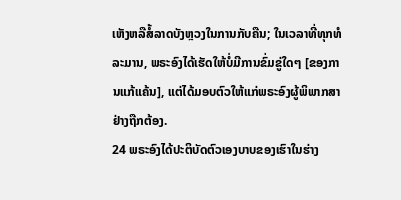ເຫັງຫລືສໍ້ລາດບັງຫຼວງໃນການກັບຄືນ; ໃນເວລາທີ່ທຸກທໍລະມານ, ພຣະອົງໄດ້ເຮັດໃຫ້ບໍ່ມີການຂົ່ມຂູ່ໃດໆ [ຂອງການແກ້ແຄ້ນ], ແຕ່ໄດ້ມອບຕົວໃຫ້ແກ່ພຣະອົງຜູ້ພິພາກສາຢ່າງຖືກຕ້ອງ.
24 ພຣະອົງໄດ້ປະຕິບັດຕົວເອງບາບຂອງເຮົາໃນຮ່າງ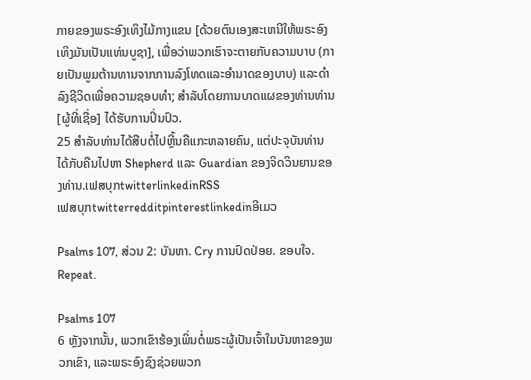ກາຍຂອງພຣະອົງເທິງໄມ້ກາງແຂນ [ດ້ວຍຕົນເອງສະເຫນີໃຫ້ພຣະອົງເທິງມັນເປັນແທ່ນບູຊາ], ເພື່ອວ່າພວກເຮົາຈະຕາຍກັບຄວາມບາບ (ກາຍເປັນພູມຕ້ານທານຈາກການລົງໂທດແລະອໍານາດຂອງບາບ) ແລະດໍາລົງຊີວິດເພື່ອຄວາມຊອບທໍາ; ສໍາລັບໂດຍການບາດແຜຂອງທ່ານທ່ານ [ຜູ້ທີ່ເຊື່ອ] ໄດ້ຮັບການປິ່ນປົວ.
25 ສໍາລັບທ່ານໄດ້ສືບຕໍ່ໄປຫຼີ້ນຄືແກະຫລາຍຄົນ, ແຕ່ປະຈຸບັນທ່ານໄດ້ກັບຄືນໄປຫາ Shepherd ແລະ Guardian ຂອງຈິດວິນຍານຂອງທ່ານ.ເຟສບຸກtwitterlinkedinRSS
ເຟສບຸກtwitterredditpinterestlinkedinອີເມວ

Psalms 107, ສ່ວນ 2: ບັນຫາ. Cry ການປົດປ່ອຍ. ຂອບໃຈ. Repeat.

Psalms 107
6 ຫຼັງຈາກນັ້ນ, ພວກເຂົາຮ້ອງເພິ່ນຕໍ່ພຣະຜູ້ເປັນເຈົ້າໃນບັນຫາຂອງພວກເຂົາ, ແລະພຣະອົງຊົງຊ່ວຍພວກ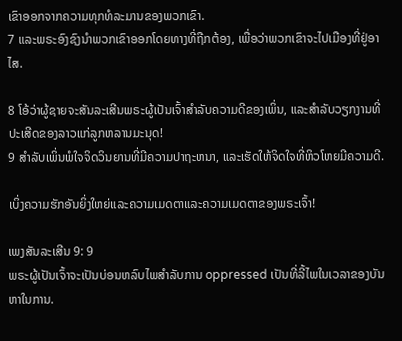ເຂົາອອກຈາກຄວາມທຸກທໍລະມານຂອງພວກເຂົາ.
7 ແລະພຣະອົງຊົງນໍາພວກເຂົາອອກໂດຍທາງທີ່ຖືກຕ້ອງ, ເພື່ອວ່າພວກເຂົາຈະໄປເມືອງທີ່ຢູ່ອາໄສ.

8 ໂອ້ວ່າຜູ້ຊາຍຈະສັນລະເສີນພຣະຜູ້ເປັນເຈົ້າສໍາລັບຄວາມດີຂອງເພິ່ນ, ແລະສໍາລັບວຽກງານທີ່ປະເສີດຂອງລາວແກ່ລູກຫລານມະນຸດ!
9 ສໍາລັບເພິ່ນພໍໃຈຈິດວິນຍານທີ່ມີຄວາມປາຖະຫນາ, ແລະເຮັດໃຫ້ຈິດໃຈທີ່ຫິວໂຫຍມີຄວາມດີ.

ເບິ່ງຄວາມຮັກອັນຍິ່ງໃຫຍ່ແລະຄວາມເມດຕາແລະຄວາມເມດຕາຂອງພຣະເຈົ້າ!

ເພງສັນລະເສີນ 9: 9
ພຣະຜູ້ເປັນເຈົ້າຈະເປັນບ່ອນຫລົບໄພສໍາລັບການ oppressed ເປັນທີ່ລີ້ໄພໃນເວລາຂອງບັນຫາໃນການ.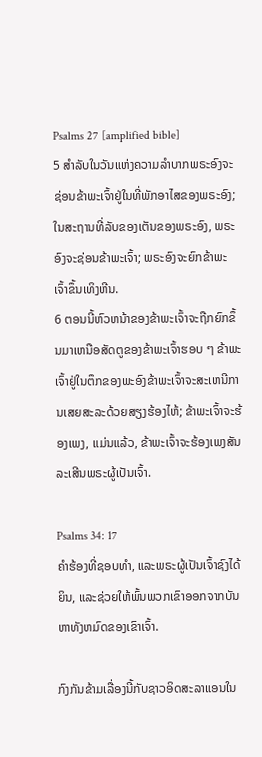Psalms 27 [amplified bible]
5 ສໍາລັບໃນວັນແຫ່ງຄວາມລໍາບາກພຣະອົງຈະຊ່ອນຂ້າພະເຈົ້າຢູ່ໃນທີ່ພັກອາໄສຂອງພຣະອົງ; ໃນສະຖານທີ່ລັບຂອງເຕັນຂອງພຣະອົງ, ພຣະອົງຈະຊ່ອນຂ້າພະເຈົ້າ; ພຣະອົງຈະຍົກຂ້າພະເຈົ້າຂຶ້ນເທິງຫີນ.
6 ຕອນນີ້ຫົວຫນ້າຂອງຂ້າພະເຈົ້າຈະຖືກຍົກຂຶ້ນມາເຫນືອສັດຕູຂອງຂ້າພະເຈົ້າຮອບ ໆ ຂ້າພະເຈົ້າຢູ່ໃນຕຶກຂອງພະອົງຂ້າພະເຈົ້າຈະສະເຫນີການເສຍສະລະດ້ວຍສຽງຮ້ອງໄຫ້; ຂ້າພະເຈົ້າຈະຮ້ອງເພງ, ແມ່ນແລ້ວ, ຂ້າພະເຈົ້າຈະຮ້ອງເພງສັນລະເສີນພຣະຜູ້ເປັນເຈົ້າ.

Psalms 34: 17
ຄໍາຮ້ອງທີ່ຊອບທໍາ, ແລະພຣະຜູ້ເປັນເຈົ້າຊົງໄດ້ຍິນ, ແລະຊ່ວຍໃຫ້ພົ້ນພວກເຂົາອອກຈາກບັນຫາທັງຫມົດຂອງເຂົາເຈົ້າ.

ກົງກັນຂ້າມເລື່ອງນີ້ກັບຊາວອິດສະລາແອນໃນ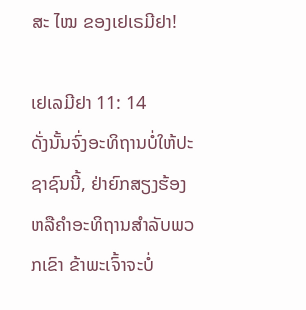ສະ ໄໝ ຂອງເຢເຣມີຢາ!

ເຢເລມີຢາ 11: 14
ດັ່ງນັ້ນຈົ່ງອະທິຖານບໍ່ໃຫ້ປະຊາຊົນນີ້, ຢ່າຍົກສຽງຮ້ອງຫລືຄໍາອະທິຖານສໍາລັບພວກເຂົາ ຂ້າພະເຈົ້າຈະບໍ່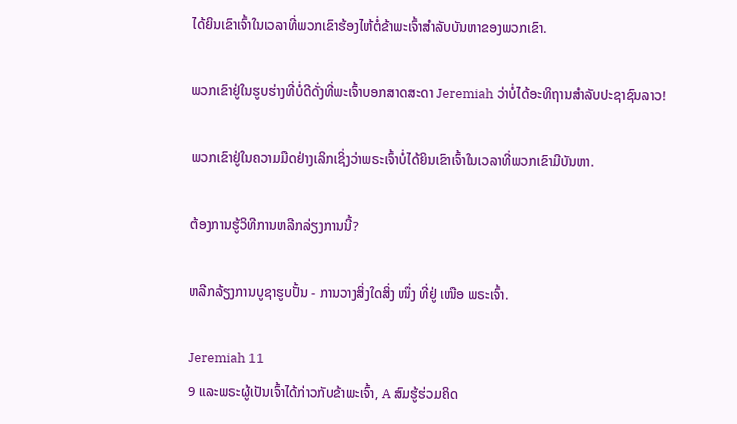ໄດ້ຍິນເຂົາເຈົ້າໃນເວລາທີ່ພວກເຂົາຮ້ອງໄຫ້ຕໍ່ຂ້າພະເຈົ້າສໍາລັບບັນຫາຂອງພວກເຂົາ.

ພວກເຂົາຢູ່ໃນຮູບຮ່າງທີ່ບໍ່ດີດັ່ງທີ່ພະເຈົ້າບອກສາດສະດາ Jeremiah ວ່າບໍ່ໄດ້ອະທິຖານສໍາລັບປະຊາຊົນລາວ!

ພວກເຂົາຢູ່ໃນຄວາມມືດຢ່າງເລິກເຊິ່ງວ່າພຣະເຈົ້າບໍ່ໄດ້ຍິນເຂົາເຈົ້າໃນເວລາທີ່ພວກເຂົາມີບັນຫາ.

ຕ້ອງການຮູ້ວິທີການຫລີກລ່ຽງການນີ້?

ຫລີກລ້ຽງການບູຊາຮູບປັ້ນ - ການວາງສິ່ງໃດສິ່ງ ໜຶ່ງ ທີ່ຢູ່ ເໜືອ ພຣະເຈົ້າ.

Jeremiah 11
9 ແລະພຣະຜູ້ເປັນເຈົ້າໄດ້ກ່າວກັບຂ້າພະເຈົ້າ, A ສົມຮູ້ຮ່ວມຄິດ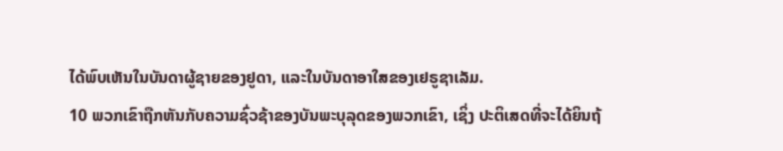ໄດ້ພົບເຫັນໃນບັນດາຜູ້ຊາຍຂອງຢູດາ, ແລະໃນບັນດາອາໃສຂອງເຢຣູຊາເລັມ.
10 ພວກເຂົາຖືກຫັນກັບຄວາມຊົ່ວຊ້າຂອງບັນພະບຸລຸດຂອງພວກເຂົາ, ເຊິ່ງ ປະຕິເສດທີ່ຈະໄດ້ຍິນຖ້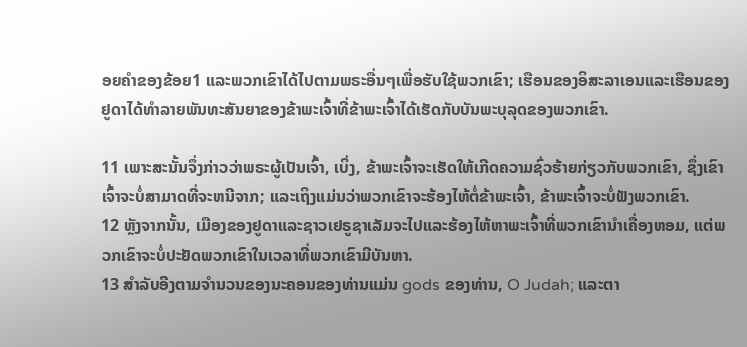ອຍຄໍາຂອງຂ້ອຍ1 ແລະພວກເຂົາໄດ້ໄປຕາມພຣະອື່ນໆເພື່ອຮັບໃຊ້ພວກເຂົາ; ເຮືອນຂອງອິສະລາເອນແລະເຮືອນຂອງຢູດາໄດ້ທໍາລາຍພັນທະສັນຍາຂອງຂ້າພະເຈົ້າທີ່ຂ້າພະເຈົ້າໄດ້ເຮັດກັບບັນພະບຸລຸດຂອງພວກເຂົາ.

11 ເພາະສະນັ້ນຈຶ່ງກ່າວວ່າພຣະຜູ້ເປັນເຈົ້າ, ເບິ່ງ, ຂ້າພະເຈົ້າຈະເຮັດໃຫ້ເກີດຄວາມຊົ່ວຮ້າຍກ່ຽວກັບພວກເຂົາ, ຊຶ່ງເຂົາເຈົ້າຈະບໍ່ສາມາດທີ່ຈະຫນີຈາກ; ແລະເຖິງແມ່ນວ່າພວກເຂົາຈະຮ້ອງໄຫ້ຕໍ່ຂ້າພະເຈົ້າ, ຂ້າພະເຈົ້າຈະບໍ່ຟັງພວກເຂົາ.
12 ຫຼັງຈາກນັ້ນ, ເມືອງຂອງຢູດາແລະຊາວເຢຣູຊາເລັມຈະໄປແລະຮ້ອງໄຫ້ຫາພະເຈົ້າທີ່ພວກເຂົານໍາເຄື່ອງຫອມ, ແຕ່ພວກເຂົາຈະບໍ່ປະຢັດພວກເຂົາໃນເວລາທີ່ພວກເຂົາມີບັນຫາ.
13 ສໍາລັບອີງຕາມຈໍານວນຂອງນະຄອນຂອງທ່ານແມ່ນ gods ຂອງທ່ານ, O Judah; ແລະຕາ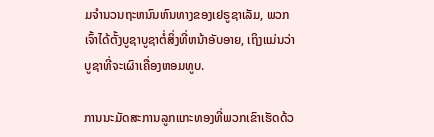ມຈໍານວນຖະຫນົນຫົນທາງຂອງເຢຣູຊາເລັມ, ພວກເຈົ້າໄດ້ຕັ້ງບູຊາບູຊາຕໍ່ສິ່ງທີ່ຫນ້າອັບອາຍ, ເຖິງແມ່ນວ່າບູຊາທີ່ຈະເຜົາເຄື່ອງຫອມທູບ.

ການນະມັດສະການລູກແກະທອງທີ່ພວກເຂົາເຮັດດ້ວ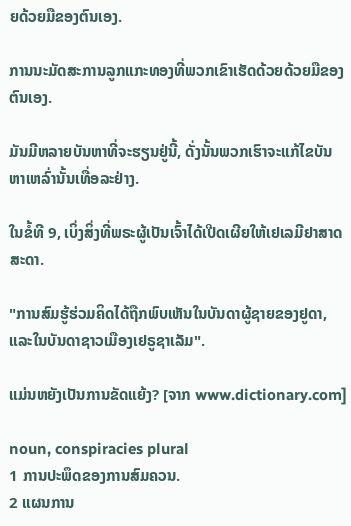ຍດ້ວຍມືຂອງຕົນເອງ.

ການນະມັດສະການລູກແກະທອງທີ່ພວກເຂົາເຮັດດ້ວຍດ້ວຍມືຂອງຕົນເອງ.

ມັນມີຫລາຍບັນຫາທີ່ຈະຮຽນຢູ່ນີ້, ດັ່ງນັ້ນພວກເຮົາຈະແກ້ໄຂບັນຫາເຫລົ່ານັ້ນເທື່ອລະຢ່າງ.

ໃນຂໍ້ທີ 9, ເບິ່ງສິ່ງທີ່ພຣະຜູ້ເປັນເຈົ້າໄດ້ເປີດເຜີຍໃຫ້ເຢເລມີຢາສາດສະດາ.

"ການສົມຮູ້ຮ່ວມຄິດໄດ້ຖືກພົບເຫັນໃນບັນດາຜູ້ຊາຍຂອງຢູດາ, ແລະໃນບັນດາຊາວເມືອງເຢຣູຊາເລັມ".

ແມ່ນຫຍັງເປັນການຂັດແຍ້ງ? [ຈາກ www.dictionary.com]

noun, conspiracies plural
1 ການປະພຶດຂອງການສົມຄວນ.
2 ແຜນການ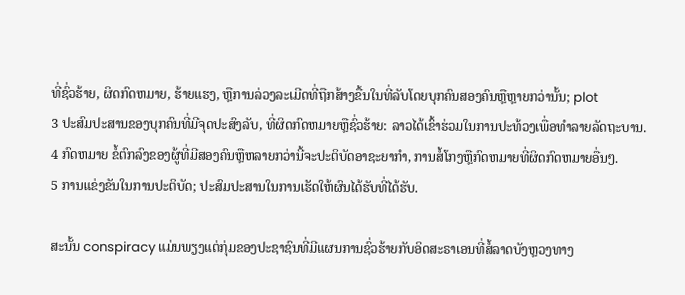ທີ່ຊົ່ວຮ້າຍ, ຜິດກົດຫມາຍ, ຮ້າຍແຮງ, ຫຼືການລ່ວງລະເມີດທີ່ຖືກສ້າງຂື້ນໃນທີ່ລັບໂດຍບຸກຄົນສອງຄົນຫຼືຫຼາຍກວ່ານັ້ນ; plot
3 ປະສົມປະສານຂອງບຸກຄົນທີ່ມີຈຸດປະສົງລັບ, ທີ່ຜິດກົດຫມາຍຫຼືຊົ່ວຮ້າຍ: ລາວໄດ້ເຂົ້າຮ່ວມໃນການປະທ້ວງເພື່ອທໍາລາຍລັດຖະບານ.
4 ກົດຫມາຍ ຂໍ້ຕົກລົງຂອງຜູ້ທີ່ມີສອງຄົນຫຼືຫລາຍກວ່ານີ້ຈະປະຕິບັດອາຊະຍາກໍາ, ການສໍ້ໂກງຫຼືກົດຫມາຍທີ່ຜິດກົດຫມາຍອື່ນໆ.
5 ການແຂ່ງຂັນໃນການປະຕິບັດ; ປະສົມປະສານໃນການເຮັດໃຫ້ຜົນໄດ້ຮັບທີ່ໄດ້ຮັບ.

ສະນັ້ນ conspiracy ແມ່ນພຽງແຕ່ກຸ່ມຂອງປະຊາຊົນທີ່ມີແຜນການຊົ່ວຮ້າຍກັບອິດສະຣາເອນທີ່ສໍ້ລາດບັງຫຼວງທາງ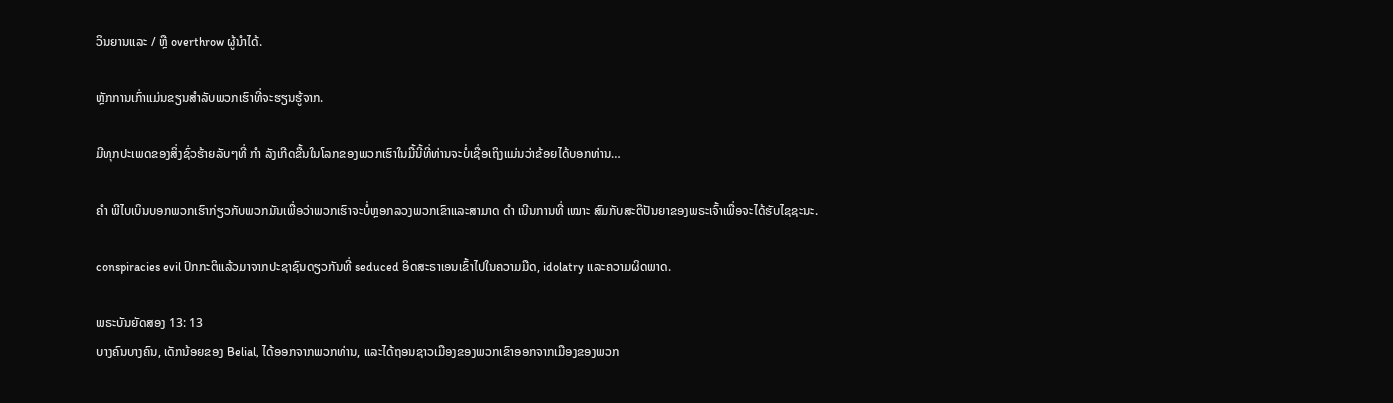ວິນຍານແລະ / ຫຼື overthrow ຜູ້ນໍາໄດ້.

ຫຼັກການເກົ່າແມ່ນຂຽນສໍາລັບພວກເຮົາທີ່ຈະຮຽນຮູ້ຈາກ.

ມີທຸກປະເພດຂອງສິ່ງຊົ່ວຮ້າຍລັບໆທີ່ ກຳ ລັງເກີດຂື້ນໃນໂລກຂອງພວກເຮົາໃນມື້ນີ້ທີ່ທ່ານຈະບໍ່ເຊື່ອເຖິງແມ່ນວ່າຂ້ອຍໄດ້ບອກທ່ານ…

ຄຳ ພີໄບເບິນບອກພວກເຮົາກ່ຽວກັບພວກມັນເພື່ອວ່າພວກເຮົາຈະບໍ່ຫຼອກລວງພວກເຂົາແລະສາມາດ ດຳ ເນີນການທີ່ ເໝາະ ສົມກັບສະຕິປັນຍາຂອງພຣະເຈົ້າເພື່ອຈະໄດ້ຮັບໄຊຊະນະ.

conspiracies evil ປົກກະຕິແລ້ວມາຈາກປະຊາຊົນດຽວກັນທີ່ seduced ອິດສະຣາເອນເຂົ້າໄປໃນຄວາມມືດ, idolatry ແລະຄວາມຜິດພາດ.

ພຣະບັນຍັດສອງ 13: 13
ບາງຄົນບາງຄົນ, ເດັກນ້ອຍຂອງ Belial, ໄດ້ອອກຈາກພວກທ່ານ, ແລະໄດ້ຖອນຊາວເມືອງຂອງພວກເຂົາອອກຈາກເມືອງຂອງພວກ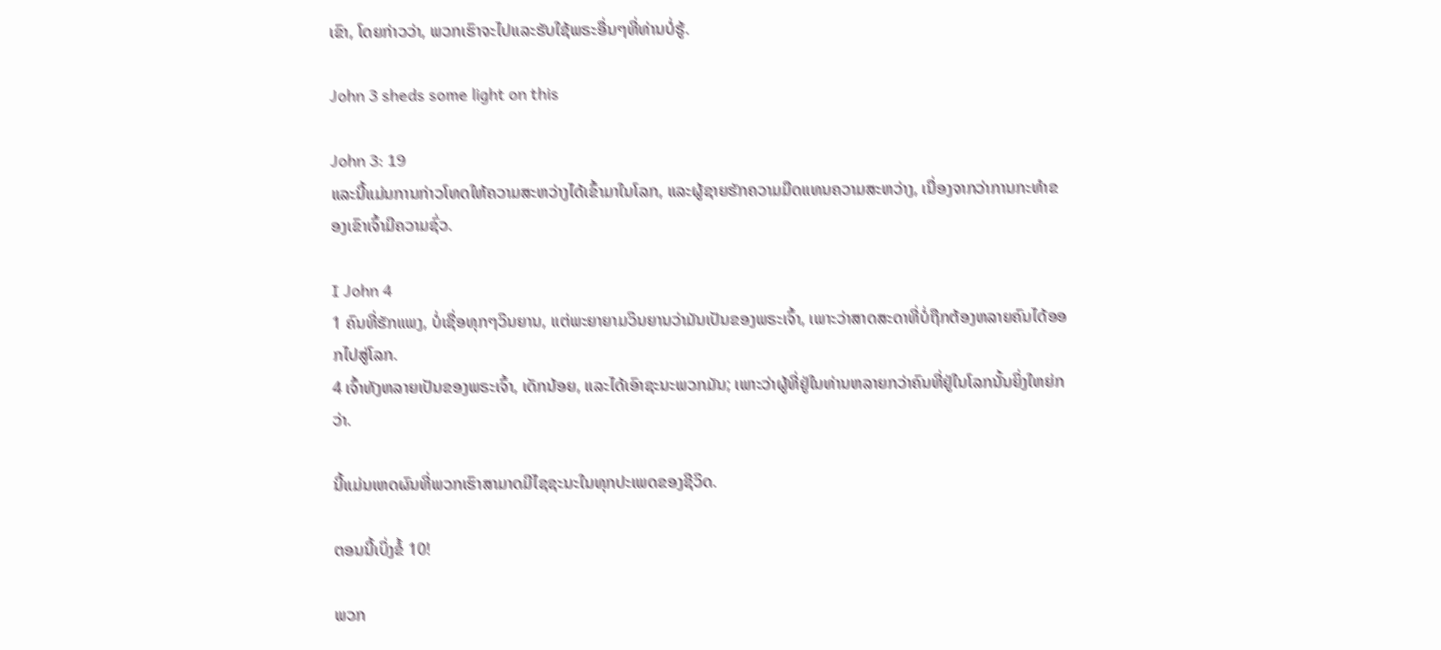ເຂົາ, ໂດຍກ່າວວ່າ, ພວກເຮົາຈະໄປແລະຮັບໃຊ້ພຣະອື່ນໆທີ່ທ່ານບໍ່ຮູ້.

John 3 sheds some light on this

John 3: 19
ແລະນີ້ແມ່ນການກ່າວໂທດໃຫ້ຄວາມສະຫວ່າງໄດ້ເຂົ້າມາໃນໂລກ, ແລະຜູ້ຊາຍຮັກຄວາມມືດແທນຄວາມສະຫວ່າງ, ເນື່ອງຈາກວ່າການກະທໍາຂອງເຂົາເຈົ້າມີຄວາມຊົ່ວ.

I John 4
1 ຄົນທີ່ຮັກແພງ, ບໍ່ເຊື່ອທຸກໆວິນຍານ, ແຕ່ພະຍາຍາມວິນຍານວ່າມັນເປັນຂອງພຣະເຈົ້າ, ເພາະວ່າສາດສະດາທີ່ບໍ່ຖືກຕ້ອງຫລາຍຄົນໄດ້ອອກໄປສູ່ໂລກ.
4 ເຈົ້າທັງຫລາຍເປັນຂອງພຣະເຈົ້າ, ເດັກນ້ອຍ, ແລະໄດ້ເອົາຊະນະພວກມັນ; ເພາະວ່າຜູ້ທີ່ຢູ່ໃນທ່ານຫລາຍກວ່າຄົນທີ່ຢູ່ໃນໂລກນັ້ນຍິ່ງໃຫຍ່ກວ່າ.

ນີ້ແມ່ນເຫດຜົນທີ່ພວກເຮົາສາມາດມີໄຊຊະນະໃນທຸກປະເພດຂອງຊີວິດ.

ຕອນນີ້ເບິ່ງຂໍ້ 10!

ພວກ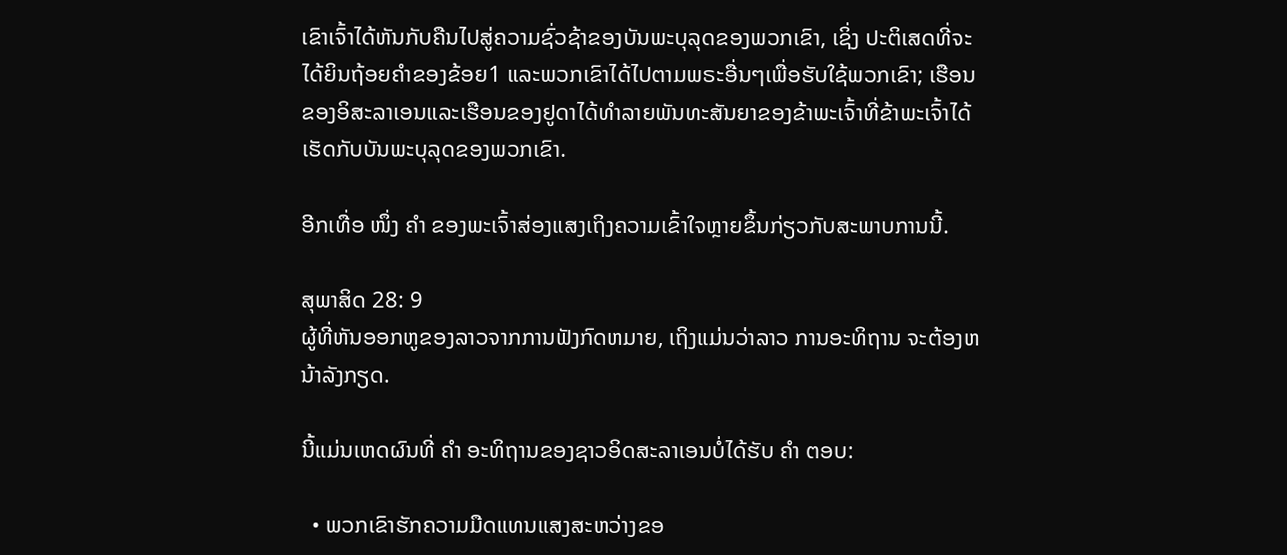ເຂົາເຈົ້າໄດ້ຫັນກັບຄືນໄປສູ່ຄວາມຊົ່ວຊ້າຂອງບັນພະບຸລຸດຂອງພວກເຂົາ, ເຊິ່ງ ປະຕິເສດທີ່ຈະໄດ້ຍິນຖ້ອຍຄໍາຂອງຂ້ອຍ1 ແລະພວກເຂົາໄດ້ໄປຕາມພຣະອື່ນໆເພື່ອຮັບໃຊ້ພວກເຂົາ; ເຮືອນຂອງອິສະລາເອນແລະເຮືອນຂອງຢູດາໄດ້ທໍາລາຍພັນທະສັນຍາຂອງຂ້າພະເຈົ້າທີ່ຂ້າພະເຈົ້າໄດ້ເຮັດກັບບັນພະບຸລຸດຂອງພວກເຂົາ.

ອີກເທື່ອ ໜຶ່ງ ຄຳ ຂອງພະເຈົ້າສ່ອງແສງເຖິງຄວາມເຂົ້າໃຈຫຼາຍຂຶ້ນກ່ຽວກັບສະພາບການນີ້.

ສຸພາສິດ 28: 9
ຜູ້ທີ່ຫັນອອກຫູຂອງລາວຈາກການຟັງກົດຫມາຍ, ເຖິງແມ່ນວ່າລາວ ການອະທິຖານ ຈະຕ້ອງຫນ້າລັງກຽດ.

ນີ້ແມ່ນເຫດຜົນທີ່ ຄຳ ອະທິຖານຂອງຊາວອິດສະລາເອນບໍ່ໄດ້ຮັບ ຄຳ ຕອບ:

  • ພວກເຂົາຮັກຄວາມມືດແທນແສງສະຫວ່າງຂອ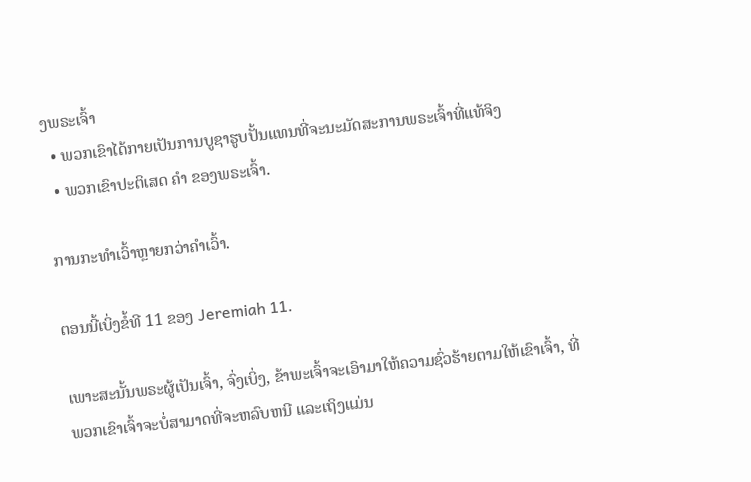ງພຣະເຈົ້າ
  • ພວກເຂົາໄດ້ກາຍເປັນການບູຊາຮູບປັ້ນແທນທີ່ຈະນະມັດສະການພຣະເຈົ້າທີ່ແທ້ຈິງ
  • ພວກເຂົາປະຕິເສດ ຄຳ ຂອງພຣະເຈົ້າ.

ການກະທໍາເວົ້າຫຼາຍກວ່າຄໍາເວົ້າ.

ຕອນນີ້ເບິ່ງຂໍ້ທີ 11 ຂອງ Jeremiah 11.

ເພາະສະນັ້ນພຣະຜູ້ເປັນເຈົ້າ, ຈົ່ງເບິ່ງ, ຂ້າພະເຈົ້າຈະເອົາມາໃຫ້ຄວາມຊົ່ວຮ້າຍຕາມໃຫ້ເຂົາເຈົ້າ, ທີ່ພວກເຂົາເຈົ້າຈະບໍ່ສາມາດທີ່ຈະຫລົບຫນີ ແລະເຖິງແມ່ນ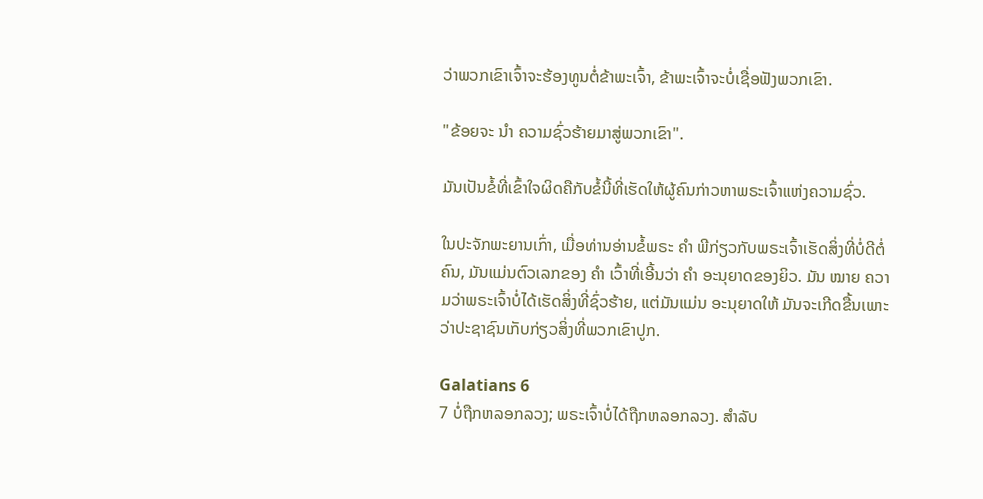ວ່າພວກເຂົາເຈົ້າຈະຮ້ອງທູນຕໍ່ຂ້າພະເຈົ້າ, ຂ້າພະເຈົ້າຈະບໍ່ເຊື່ອຟັງພວກເຂົາ.

"ຂ້ອຍຈະ ນຳ ຄວາມຊົ່ວຮ້າຍມາສູ່ພວກເຂົາ".

ມັນເປັນຂໍ້ທີ່ເຂົ້າໃຈຜິດຄືກັບຂໍ້ນີ້ທີ່ເຮັດໃຫ້ຜູ້ຄົນກ່າວຫາພຣະເຈົ້າແຫ່ງຄວາມຊົ່ວ.

ໃນປະຈັກພະຍານເກົ່າ, ເມື່ອທ່ານອ່ານຂໍ້ພຣະ ຄຳ ພີກ່ຽວກັບພຣະເຈົ້າເຮັດສິ່ງທີ່ບໍ່ດີຕໍ່ຄົນ, ມັນແມ່ນຕົວເລກຂອງ ຄຳ ເວົ້າທີ່ເອີ້ນວ່າ ຄຳ ອະນຸຍາດຂອງຍິວ. ມັນ ໝາຍ ຄວາມວ່າພຣະເຈົ້າບໍ່ໄດ້ເຮັດສິ່ງທີ່ຊົ່ວຮ້າຍ, ແຕ່ມັນແມ່ນ ອະນຸຍາດໃຫ້ ມັນຈະເກີດຂື້ນເພາະວ່າປະຊາຊົນເກັບກ່ຽວສິ່ງທີ່ພວກເຂົາປູກ.

Galatians 6
7 ບໍ່ຖືກຫລອກລວງ; ພຣະເຈົ້າບໍ່ໄດ້ຖືກຫລອກລວງ. ສໍາລັບ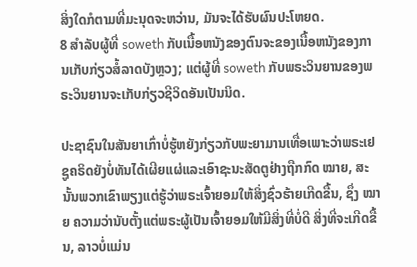ສິ່ງໃດກໍຕາມທີ່ມະນຸດຈະຫວ່ານ, ມັນຈະໄດ້ຮັບຜົນປະໂຫຍດ.
8 ສໍາລັບຜູ້ທີ່ soweth ກັບເນື້ອຫນັງຂອງຕົນຈະຂອງເນື້ອຫນັງຂອງການເກັບກ່ຽວສໍ້ລາດບັງຫຼວງ; ແຕ່ຜູ້ທີ່ soweth ກັບພຣະວິນຍານຂອງພຣະວິນຍານຈະເກັບກ່ຽວຊີວິດອັນເປັນນິດ.

ປະຊາຊົນໃນສັນຍາເກົ່າບໍ່ຮູ້ຫຍັງກ່ຽວກັບພະຍາມານເທື່ອເພາະວ່າພຣະເຢຊູຄຣິດຍັງບໍ່ທັນໄດ້ເຜີຍແຜ່ແລະເອົາຊະນະສັດຕູຢ່າງຖືກກົດ ໝາຍ, ສະນັ້ນພວກເຂົາພຽງແຕ່ຮູ້ວ່າພຣະເຈົ້າຍອມໃຫ້ສິ່ງຊົ່ວຮ້າຍເກີດຂື້ນ, ຊຶ່ງ ໝາຍ ຄວາມວ່ານັບຕັ້ງແຕ່ພຣະຜູ້ເປັນເຈົ້າຍອມໃຫ້ມີສິ່ງທີ່ບໍ່ດີ ສິ່ງທີ່ຈະເກີດຂື້ນ, ລາວບໍ່ແມ່ນ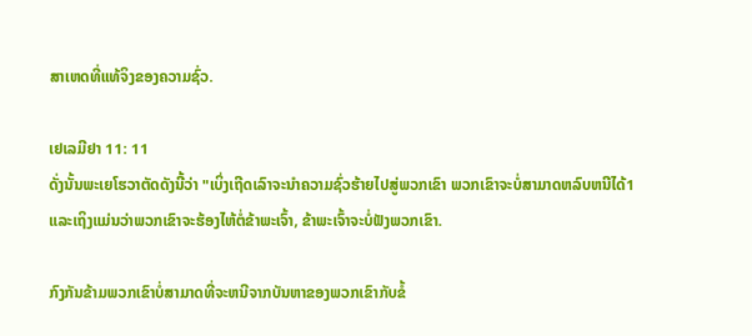ສາເຫດທີ່ແທ້ຈິງຂອງຄວາມຊົ່ວ.

ເຢເລມີຢາ 11: 11
ດັ່ງນັ້ນພະເຍໂຮວາຕັດດັງນີ້ວ່າ "ເບິ່ງເຖີດເລົາຈະນໍາຄວາມຊົ່ວຮ້າຍໄປສູ່ພວກເຂົາ ພວກເຂົາຈະບໍ່ສາມາດຫລົບຫນີໄດ້1 ແລະເຖິງແມ່ນວ່າພວກເຂົາຈະຮ້ອງໄຫ້ຕໍ່ຂ້າພະເຈົ້າ, ຂ້າພະເຈົ້າຈະບໍ່ຟັງພວກເຂົາ.

ກົງກັນຂ້າມພວກເຂົາບໍ່ສາມາດທີ່ຈະຫນີຈາກບັນຫາຂອງພວກເຂົາກັບຂໍ້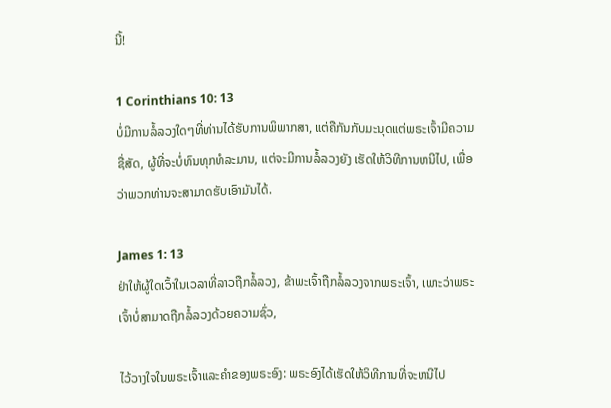ນີ້!

1 Corinthians 10: 13
ບໍ່ມີການລໍ້ລວງໃດໆທີ່ທ່ານໄດ້ຮັບການພິພາກສາ, ແຕ່ຄືກັນກັບມະນຸດແຕ່ພຣະເຈົ້າມີຄວາມຊື່ສັດ, ຜູ້ທີ່ຈະບໍ່ທົນທຸກທໍລະມານ, ແຕ່ຈະມີການລໍ້ລວງຍັງ ເຮັດໃຫ້ວິທີການຫນີໄປ, ເພື່ອວ່າພວກທ່ານຈະສາມາດຮັບເອົາມັນໄດ້.

James 1: 13
ຢ່າໃຫ້ຜູ້ໃດເວົ້າໃນເວລາທີ່ລາວຖືກລໍ້ລວງ, ຂ້າພະເຈົ້າຖືກລໍ້ລວງຈາກພຣະເຈົ້າ, ເພາະວ່າພຣະເຈົ້າບໍ່ສາມາດຖືກລໍ້ລວງດ້ວຍຄວາມຊົ່ວ,

ໄວ້ວາງໃຈໃນພຣະເຈົ້າແລະຄໍາຂອງພຣະອົງ: ພຣະອົງໄດ້ເຮັດໃຫ້ວິທີການທີ່ຈະຫນີໄປ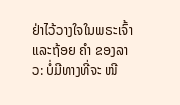ຢ່າໄວ້ວາງໃຈໃນພຣະເຈົ້າແລະຖ້ອຍ ຄຳ ຂອງລາວ: ບໍ່ມີທາງທີ່ຈະ ໜີ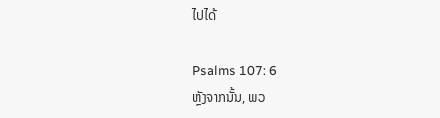ໄປໄດ້

Psalms 107: 6
ຫຼັງຈາກນັ້ນ, ພວ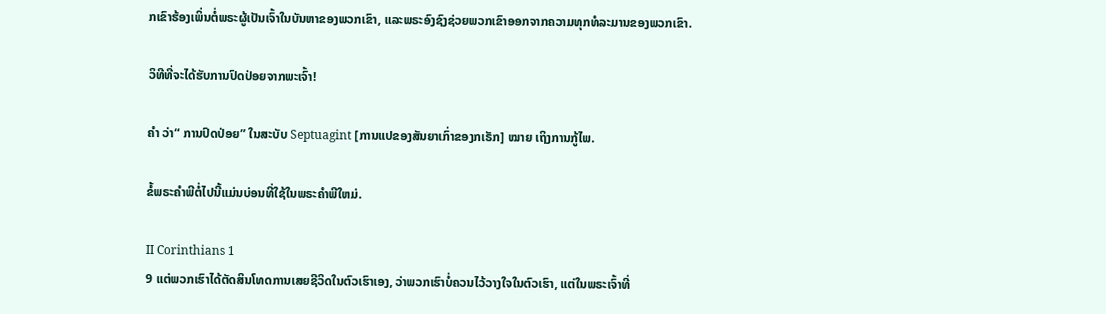ກເຂົາຮ້ອງເພິ່ນຕໍ່ພຣະຜູ້ເປັນເຈົ້າໃນບັນຫາຂອງພວກເຂົາ, ແລະພຣະອົງຊົງຊ່ວຍພວກເຂົາອອກຈາກຄວາມທຸກທໍລະມານຂອງພວກເຂົາ.

ວິທີທີ່ຈະໄດ້ຮັບການປົດປ່ອຍຈາກພະເຈົ້າ!

ຄຳ ວ່າ“ ການປົດປ່ອຍ” ໃນສະບັບ Septuagint [ການແປຂອງສັນຍາເກົ່າຂອງກເຣັກ] ໝາຍ ເຖິງການກູ້ໄພ.

ຂໍ້ພຣະຄໍາພີຕໍ່ໄປນີ້ແມ່ນບ່ອນທີ່ໃຊ້ໃນພຣະຄໍາພີໃຫມ່.

II Corinthians 1
9 ແຕ່ພວກເຮົາໄດ້ຕັດສິນໂທດການເສຍຊີວິດໃນຕົວເຮົາເອງ, ວ່າພວກເຮົາບໍ່ຄວນໄວ້ວາງໃຈໃນຕົວເຮົາ, ແຕ່ໃນພຣະເຈົ້າທີ່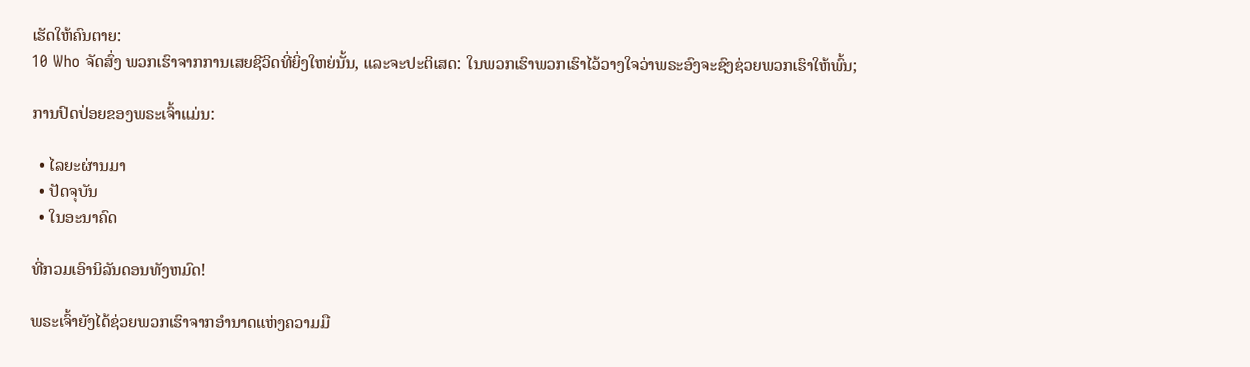ເຮັດໃຫ້ຄົນຕາຍ:
10 Who ຈັດສົ່ງ ພວກເຮົາຈາກການເສຍຊີວິດທີ່ຍິ່ງໃຫຍ່ນັ້ນ, ແລະຈະປະຕິເສດ: ໃນພວກເຮົາພວກເຮົາໄວ້ວາງໃຈວ່າພຣະອົງຈະຊົງຊ່ວຍພວກເຮົາໃຫ້ພົ້ນ;

ການປົດປ່ອຍຂອງພຣະເຈົ້າແມ່ນ:

  • ໄລຍະຜ່ານມາ
  • ປັດຈຸບັນ
  • ໃນອະນາຄົດ

ທີ່ກວມເອົານິລັນດອນທັງຫມົດ!

ພຣະເຈົ້າຍັງໄດ້ຊ່ວຍພວກເຮົາຈາກອໍານາດແຫ່ງຄວາມມື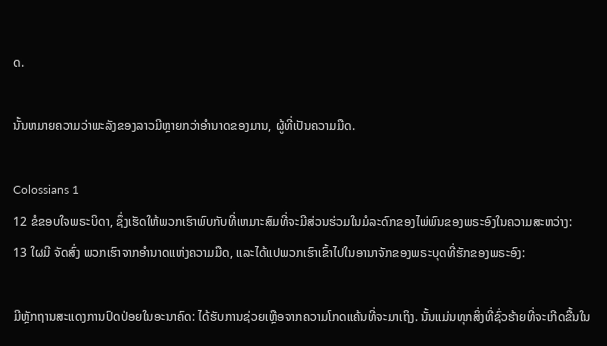ດ.

ນັ້ນຫມາຍຄວາມວ່າພະລັງຂອງລາວມີຫຼາຍກວ່າອໍານາດຂອງມານ, ຜູ້ທີ່ເປັນຄວາມມືດ.

Colossians 1
12 ຂໍຂອບໃຈພຣະບິດາ, ຊຶ່ງເຮັດໃຫ້ພວກເຮົາພົບກັບທີ່ເຫມາະສົມທີ່ຈະມີສ່ວນຮ່ວມໃນມໍລະດົກຂອງໄພ່ພົນຂອງພຣະອົງໃນຄວາມສະຫວ່າງ:
13 ໃຜມີ ຈັດສົ່ງ ພວກເຮົາຈາກອໍານາດແຫ່ງຄວາມມືດ, ແລະໄດ້ແປພວກເຮົາເຂົ້າໄປໃນອານາຈັກຂອງພຣະບຸດທີ່ຮັກຂອງພຣະອົງ:

ມີຫຼັກຖານສະແດງການປົດປ່ອຍໃນອະນາຄົດ: ໄດ້ຮັບການຊ່ວຍເຫຼືອຈາກຄວາມໂກດແຄ້ນທີ່ຈະມາເຖິງ. ນັ້ນແມ່ນທຸກສິ່ງທີ່ຊົ່ວຮ້າຍທີ່ຈະເກີດຂື້ນໃນ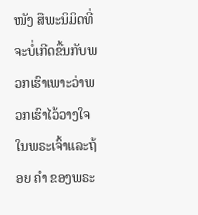ໜັງ ສືພະນິມິດທີ່ຈະບໍ່ເກີດຂື້ນກັບພວກເຮົາເພາະວ່າພວກເຮົາໄວ້ວາງໃຈໃນພຣະເຈົ້າແລະຖ້ອຍ ຄຳ ຂອງພຣະ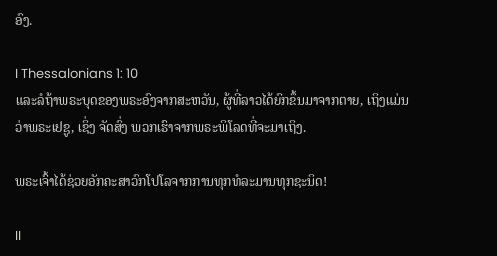ອົງ.

I Thessalonians 1: 10
ແລະລໍຖ້າພຣະບຸດຂອງພຣະອົງຈາກສະຫວັນ, ຜູ້ທີ່ລາວໄດ້ຍົກຂຶ້ນມາຈາກຕາຍ, ເຖິງແມ່ນວ່າພຣະເຢຊູ, ເຊິ່ງ ຈັດສົ່ງ ພວກເຮົາຈາກພຣະພິໂລດທີ່ຈະມາເຖິງ.

ພຣະເຈົ້າໄດ້ຊ່ວຍອັກຄະສາວົກໂປໂລຈາກການທຸກທໍລະມານທຸກຊະນິດ!

II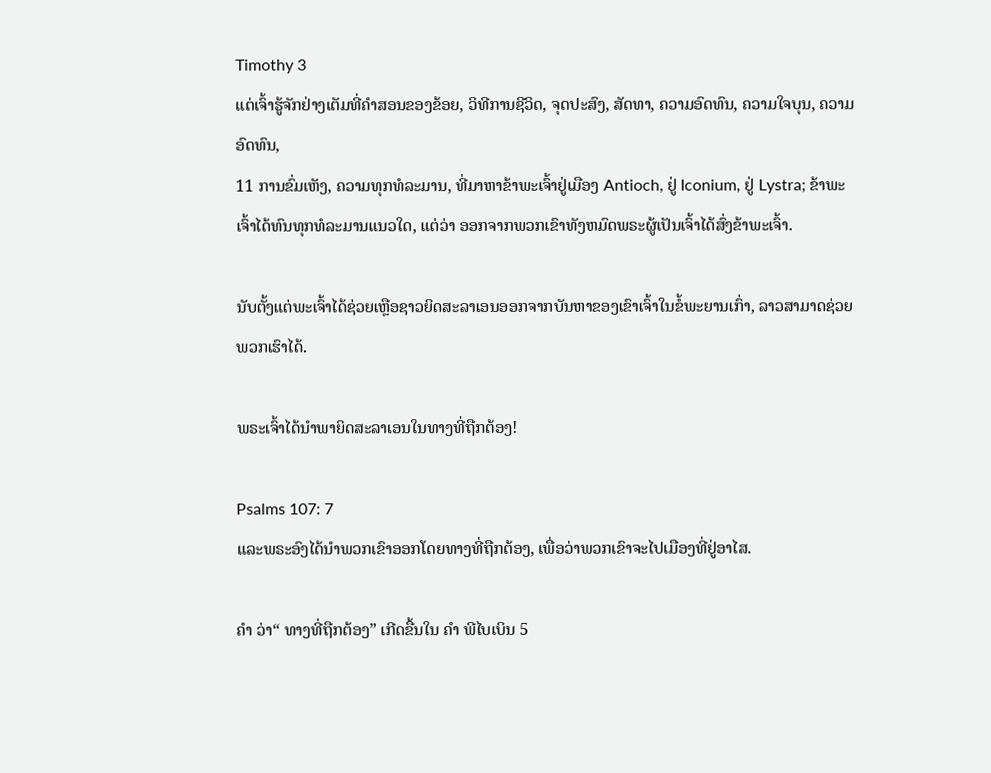Timothy 3
ແຕ່ເຈົ້າຮູ້ຈັກຢ່າງເຕັມທີ່ຄໍາສອນຂອງຂ້ອຍ, ວິທີການຊີວິດ, ຈຸດປະສົງ, ສັດທາ, ຄວາມອົດທົນ, ຄວາມໃຈບຸນ, ຄວາມອົດທົນ,
11 ການຂົ່ມເຫັງ, ຄວາມທຸກທໍລະມານ, ທີ່ມາຫາຂ້າພະເຈົ້າຢູ່ເມືອງ Antioch, ຢູ່ Iconium, ຢູ່ Lystra; ຂ້າພະເຈົ້າໄດ້ທົນທຸກທໍລະມານແນວໃດ, ແຕ່ວ່າ ອອກຈາກພວກເຂົາທັງຫມົດພຣະຜູ້ເປັນເຈົ້າໄດ້ສົ່ງຂ້າພະເຈົ້າ.

ນັບຕັ້ງແຕ່ພະເຈົ້າໄດ້ຊ່ວຍເຫຼືອຊາວຍິດສະລາເອນອອກຈາກບັນຫາຂອງເຂົາເຈົ້າໃນຂໍ້ພະຍານເກົ່າ, ລາວສາມາດຊ່ວຍພວກເຮົາໄດ້.

ພຣະເຈົ້າໄດ້ນໍາພາຍິດສະລາເອນໃນທາງທີ່ຖືກຕ້ອງ!

Psalms 107: 7
ແລະພຣະອົງໄດ້ນໍາພວກເຂົາອອກໂດຍທາງທີ່ຖືກຕ້ອງ, ເພື່ອວ່າພວກເຂົາຈະໄປເມືອງທີ່ຢູ່ອາໄສ.

ຄຳ ວ່າ“ ທາງທີ່ຖືກຕ້ອງ” ເກີດຂື້ນໃນ ຄຳ ພີໄບເບິນ 5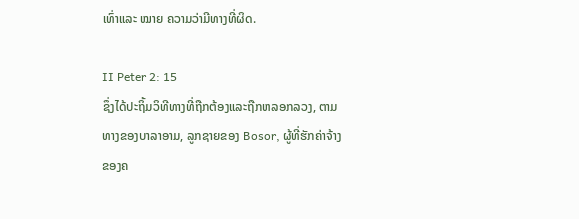ເທົ່າແລະ ໝາຍ ຄວາມວ່າມີທາງທີ່ຜິດ.

II Peter 2: 15
ຊຶ່ງໄດ້ປະຖິ້ມວິທີທາງທີ່ຖືກຕ້ອງແລະຖືກຫລອກລວງ, ຕາມທາງຂອງບາລາອາມ, ລູກຊາຍຂອງ Bosor, ຜູ້ທີ່ຮັກຄ່າຈ້າງຂອງຄ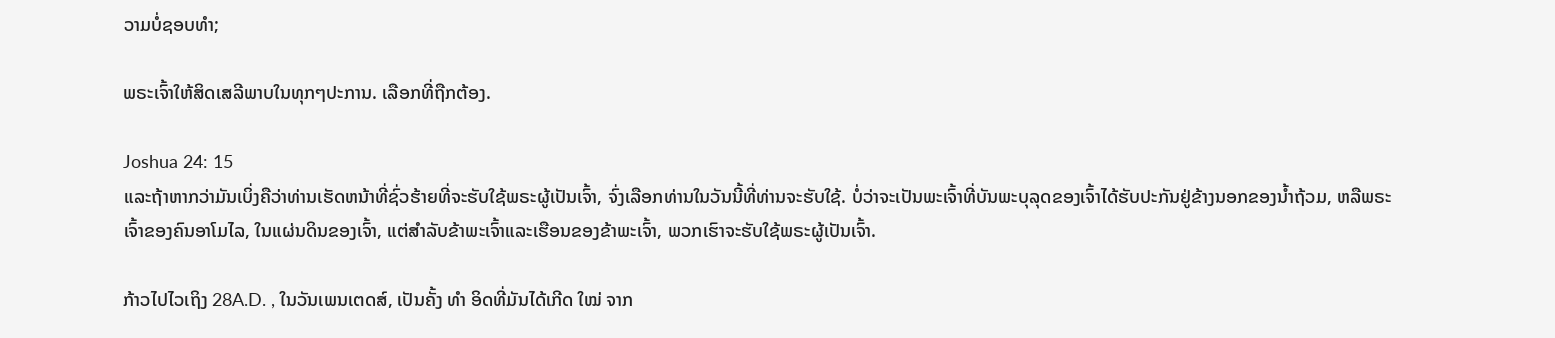ວາມບໍ່ຊອບທໍາ;

ພຣະເຈົ້າໃຫ້ສິດເສລີພາບໃນທຸກໆປະການ. ເລືອກທີ່ຖືກຕ້ອງ.

Joshua 24: 15
ແລະຖ້າຫາກວ່າມັນເບິ່ງຄືວ່າທ່ານເຮັດຫນ້າທີ່ຊົ່ວຮ້າຍທີ່ຈະຮັບໃຊ້ພຣະຜູ້ເປັນເຈົ້າ, ຈົ່ງເລືອກທ່ານໃນວັນນີ້ທີ່ທ່ານຈະຮັບໃຊ້. ບໍ່ວ່າຈະເປັນພະເຈົ້າທີ່ບັນພະບຸລຸດຂອງເຈົ້າໄດ້ຮັບປະກັນຢູ່ຂ້າງນອກຂອງນ້ຳຖ້ວມ, ຫລືພຣະເຈົ້າຂອງຄົນອາໂມໄລ, ໃນແຜ່ນດິນຂອງເຈົ້າ, ແຕ່ສໍາລັບຂ້າພະເຈົ້າແລະເຮືອນຂອງຂ້າພະເຈົ້າ, ພວກເຮົາຈະຮັບໃຊ້ພຣະຜູ້ເປັນເຈົ້າ.

ກ້າວໄປໄວເຖິງ 28A.D. , ໃນວັນເພນເຕດສ໌, ເປັນຄັ້ງ ທຳ ອິດທີ່ມັນໄດ້ເກີດ ໃໝ່ ຈາກ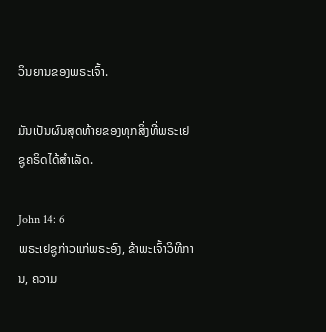ວິນຍານຂອງພຣະເຈົ້າ.

ມັນເປັນຜົນສຸດທ້າຍຂອງທຸກສິ່ງທີ່ພຣະເຢຊູຄຣິດໄດ້ສໍາເລັດ.

John 14: 6
ພຣະເຢຊູກ່າວແກ່ພຣະອົງ, ຂ້າພະເຈົ້າວິທີການ, ຄວາມ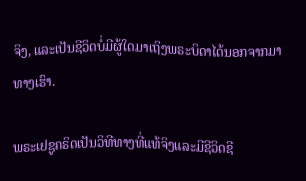ຈິງ, ແລະເປັນຊີວິດບໍ່ມີຜູ້ໃດມາເຖິງພຣະບິດາໄດ້ນອກຈາກມາທາງເຮົາ.

ພຣະເຢຊູຄຣິດເປັນວິທີທາງທີ່ແທ້ຈິງແລະມີຊີວິດຊີ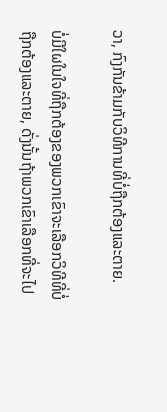ວາ, ກົງກັນຂ້າມກັບວິທີການທີ່ບໍ່ຖືກຕ້ອງແລະຕາຍ.

ບໍ່ມີໃຜໃນໃຈທີ່ຖືກຕ້ອງຂອງພວກເຂົາຈະເລືອກວິທີທີ່ບໍ່ຖືກຕ້ອງແລະຕາຍ, ດັ່ງນັ້ນຖ້າພວກເຂົາເລືອກທີ່ຈະໄປ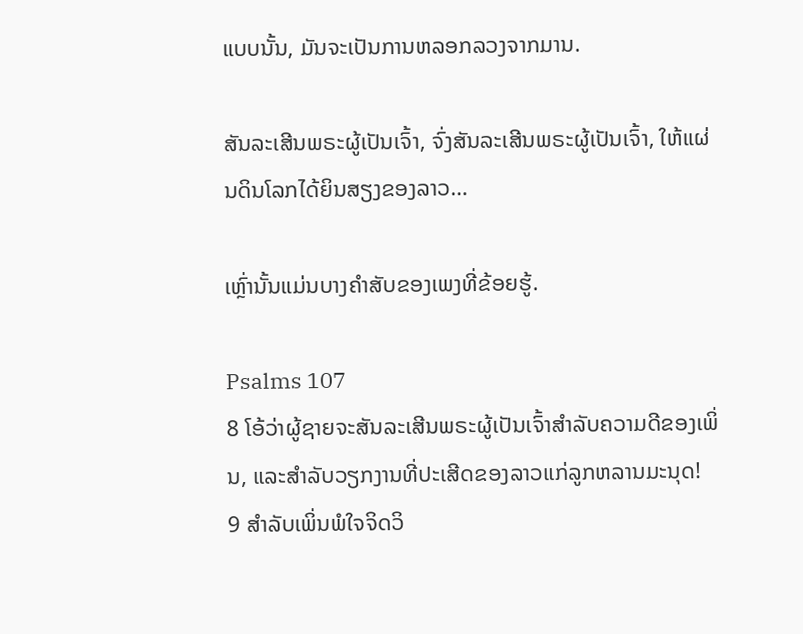ແບບນັ້ນ, ມັນຈະເປັນການຫລອກລວງຈາກມານ.

ສັນລະເສີນພຣະຜູ້ເປັນເຈົ້າ, ຈົ່ງສັນລະເສີນພຣະຜູ້ເປັນເຈົ້າ, ໃຫ້ແຜ່ນດິນໂລກໄດ້ຍິນສຽງຂອງລາວ…

ເຫຼົ່ານັ້ນແມ່ນບາງຄໍາສັບຂອງເພງທີ່ຂ້ອຍຮູ້.

Psalms 107
8 ໂອ້ວ່າຜູ້ຊາຍຈະສັນລະເສີນພຣະຜູ້ເປັນເຈົ້າສໍາລັບຄວາມດີຂອງເພິ່ນ, ແລະສໍາລັບວຽກງານທີ່ປະເສີດຂອງລາວແກ່ລູກຫລານມະນຸດ!
9 ສໍາລັບເພິ່ນພໍໃຈຈິດວິ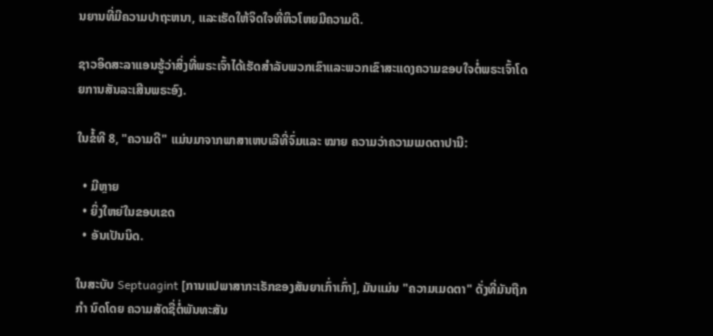ນຍານທີ່ມີຄວາມປາຖະຫນາ, ແລະເຮັດໃຫ້ຈິດໃຈທີ່ຫິວໂຫຍມີຄວາມດີ.

ຊາວອິດສະລາແອນຮູ້ວ່າສິ່ງທີ່ພຣະເຈົ້າໄດ້ເຮັດສໍາລັບພວກເຂົາແລະພວກເຂົາສະແດງຄວາມຂອບໃຈຕໍ່ພຣະເຈົ້າໂດຍການສັນລະເສີນພຣະອົງ.

ໃນຂໍ້ທີ 8, "ຄວາມດີ" ແມ່ນມາຈາກພາສາເຫບເລີທີ່ຈົ່ມແລະ ໝາຍ ຄວາມວ່າຄວາມເມດຕາປານີ:

  • ມີຫຼາຍ
  • ຍິ່ງໃຫຍ່ໃນຂອບເຂດ
  • ອັນເປັນນິດ.

ໃນສະບັບ Septuagint [ການແປພາສາກະເຣັກຂອງສັນຍາເກົ່າເກົ່າ], ມັນແມ່ນ "ຄວາມເມດຕາ" ດັ່ງທີ່ມັນຖືກ ກຳ ນົດໂດຍ ຄວາມສັດຊື່ຕໍ່ພັນທະສັນ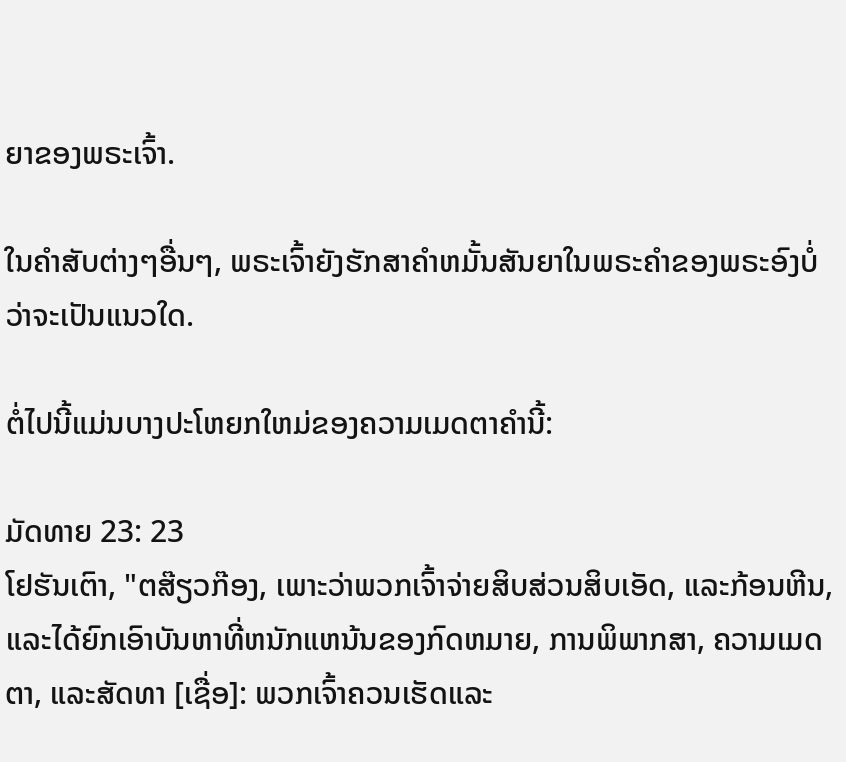ຍາຂອງພຣະເຈົ້າ.

ໃນຄໍາສັບຕ່າງໆອື່ນໆ, ພຣະເຈົ້າຍັງຮັກສາຄໍາຫມັ້ນສັນຍາໃນພຣະຄໍາຂອງພຣະອົງບໍ່ວ່າຈະເປັນແນວໃດ.

ຕໍ່ໄປນີ້ແມ່ນບາງປະໂຫຍກໃຫມ່ຂອງຄວາມເມດຕາຄໍານີ້:

ມັດທາຍ 23: 23
ໂຢຮັນເຕົາ, "ຕສ໊ຽວກ໊ອງ, ເພາະວ່າພວກເຈົ້າຈ່າຍສິບສ່ວນສິບເອັດ, ແລະກ້ອນຫີນ, ແລະໄດ້ຍົກເອົາບັນຫາທີ່ຫນັກແຫນ້ນຂອງກົດຫມາຍ, ການພິພາກສາ, ຄວາມເມດຕາ, ແລະສັດທາ [ເຊື່ອ]: ພວກເຈົ້າຄວນເຮັດແລະ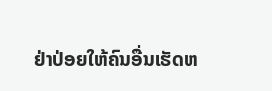ຢ່າປ່ອຍໃຫ້ຄົນອື່ນເຮັດຫ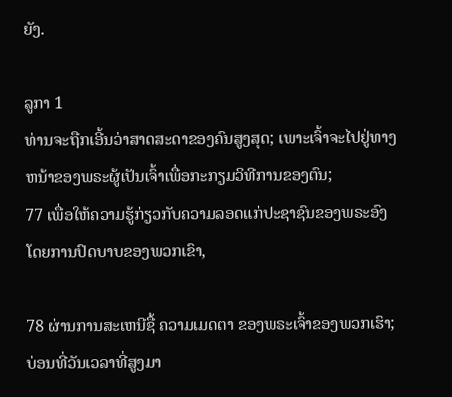ຍັງ.

ລູກາ 1
ທ່ານຈະຖືກເອີ້ນວ່າສາດສະດາຂອງຄົນສູງສຸດ; ເພາະເຈົ້າຈະໄປຢູ່ທາງຫນ້າຂອງພຣະຜູ້ເປັນເຈົ້າເພື່ອກະກຽມວິທີການຂອງຕົນ;
77 ເພື່ອໃຫ້ຄວາມຮູ້ກ່ຽວກັບຄວາມລອດແກ່ປະຊາຊົນຂອງພຣະອົງໂດຍການປົດບາບຂອງພວກເຂົາ,

78 ຜ່ານການສະເຫນີຊື້ ຄວາມເມດຕາ ຂອງພຣະເຈົ້າຂອງພວກເຮົາ; ບ່ອນທີ່ວັນເວລາທີ່ສູງມາ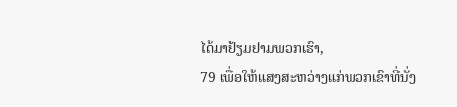ໄດ້ມາຢ້ຽມຢາມພວກເຮົາ,
79 ເພື່ອໃຫ້ແສງສະຫວ່າງແກ່ພວກເຂົາທີ່ນັ່ງ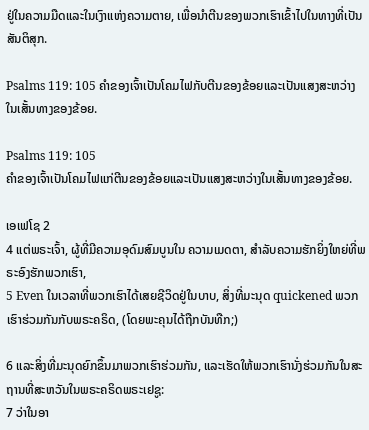ຢູ່ໃນຄວາມມືດແລະໃນເງົາແຫ່ງຄວາມຕາຍ, ເພື່ອນໍາຕີນຂອງພວກເຮົາເຂົ້າໄປໃນທາງທີ່ເປັນສັນຕິສຸກ.

Psalms 119: 105 ຄໍາຂອງເຈົ້າເປັນໂຄມໄຟກັບຕີນຂອງຂ້ອຍແລະເປັນແສງສະຫວ່າງໃນເສັ້ນທາງຂອງຂ້ອຍ.

Psalms 119: 105
ຄໍາຂອງເຈົ້າເປັນໂຄມໄຟແກ່ຕີນຂອງຂ້ອຍແລະເປັນແສງສະຫວ່າງໃນເສັ້ນທາງຂອງຂ້ອຍ.

ເອເຟໂຊ 2
4 ແຕ່ພຣະເຈົ້າ, ຜູ້ທີ່ມີຄວາມອຸດົມສົມບູນໃນ ຄວາມເມດຕາ, ສໍາລັບຄວາມຮັກຍິ່ງໃຫຍ່ທີ່ພຣະອົງຮັກພວກເຮົາ,
5 Even ໃນເວລາທີ່ພວກເຮົາໄດ້ເສຍຊີວິດຢູ່ໃນບາບ, ສິ່ງທີ່ມະນຸດ quickened ພວກເຮົາຮ່ວມກັນກັບພຣະຄຣິດ, (ໂດຍພະຄຸນໄດ້ຖືກບັນທືກ;)

6 ແລະສິ່ງທີ່ມະນຸດຍົກຂຶ້ນມາພວກເຮົາຮ່ວມກັນ, ແລະເຮັດໃຫ້ພວກເຮົານັ່ງຮ່ວມກັນໃນສະຖານທີ່ສະຫວັນໃນພຣະຄຣິດພຣະເຢຊູ:
7 ວ່າໃນອາ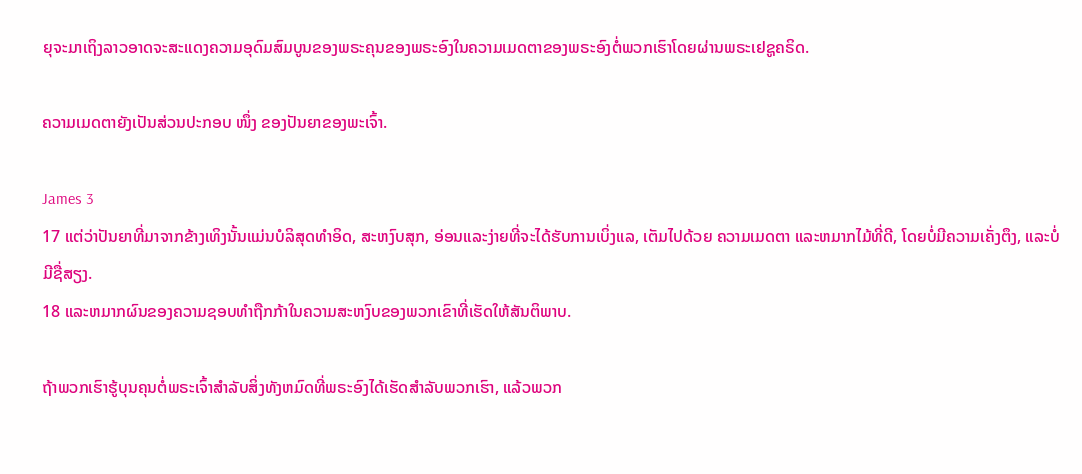ຍຸຈະມາເຖິງລາວອາດຈະສະແດງຄວາມອຸດົມສົມບູນຂອງພຣະຄຸນຂອງພຣະອົງໃນຄວາມເມດຕາຂອງພຣະອົງຕໍ່ພວກເຮົາໂດຍຜ່ານພຣະເຢຊູຄຣິດ.

ຄວາມເມດຕາຍັງເປັນສ່ວນປະກອບ ໜຶ່ງ ຂອງປັນຍາຂອງພະເຈົ້າ.

James 3
17 ແຕ່ວ່າປັນຍາທີ່ມາຈາກຂ້າງເທິງນັ້ນແມ່ນບໍລິສຸດທໍາອິດ, ສະຫງົບສຸກ, ອ່ອນແລະງ່າຍທີ່ຈະໄດ້ຮັບການເບິ່ງແລ, ເຕັມໄປດ້ວຍ ຄວາມເມດຕາ ແລະຫມາກໄມ້ທີ່ດີ, ໂດຍບໍ່ມີຄວາມເຄັ່ງຕຶງ, ແລະບໍ່ມີຊື່ສຽງ.
18 ແລະຫມາກຜົນຂອງຄວາມຊອບທໍາຖືກກ້າໃນຄວາມສະຫງົບຂອງພວກເຂົາທີ່ເຮັດໃຫ້ສັນຕິພາບ.

ຖ້າພວກເຮົາຮູ້ບຸນຄຸນຕໍ່ພຣະເຈົ້າສໍາລັບສິ່ງທັງຫມົດທີ່ພຣະອົງໄດ້ເຮັດສໍາລັບພວກເຮົາ, ແລ້ວພວກ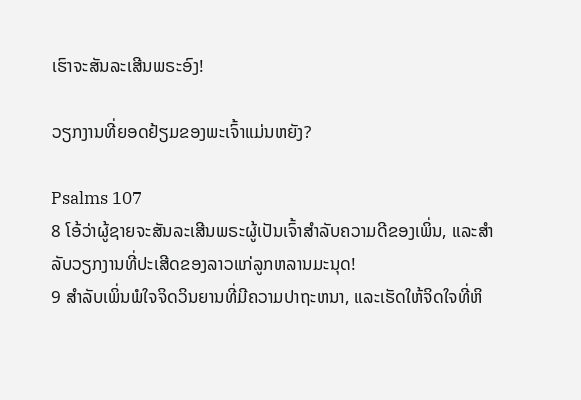ເຮົາຈະສັນລະເສີນພຣະອົງ!

ວຽກງານທີ່ຍອດຢ້ຽມຂອງພະເຈົ້າແມ່ນຫຍັງ?

Psalms 107
8 ໂອ້ວ່າຜູ້ຊາຍຈະສັນລະເສີນພຣະຜູ້ເປັນເຈົ້າສໍາລັບຄວາມດີຂອງເພິ່ນ, ແລະສໍາລັບວຽກງານທີ່ປະເສີດຂອງລາວແກ່ລູກຫລານມະນຸດ!
9 ສໍາລັບເພິ່ນພໍໃຈຈິດວິນຍານທີ່ມີຄວາມປາຖະຫນາ, ແລະເຮັດໃຫ້ຈິດໃຈທີ່ຫິ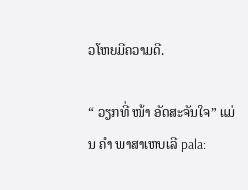ວໂຫຍມີຄວາມດີ.

“ ວຽກທີ່ ໜ້າ ອັດສະຈັນໃຈ” ແມ່ນ ຄຳ ພາສາເຫບເລີ pala: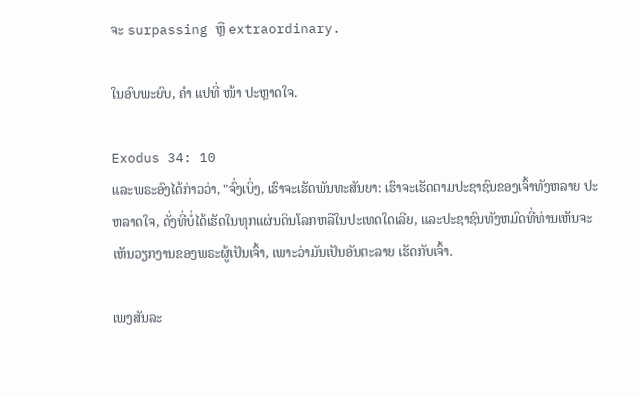ຈະ surpassing ຫຼື extraordinary.

ໃນອົບພະຍົບ, ຄຳ ແປທີ່ ໜ້າ ປະຫຼາດໃຈ.

Exodus 34: 10
ແລະພຣະອົງໄດ້ກ່າວວ່າ, "ຈົ່ງເບິ່ງ, ເຮົາຈະເຮັດພັນທະສັນຍາ: ເຮົາຈະເຮັດຕາມປະຊາຊົນຂອງເຈົ້າທັງຫລາຍ ປະຫລາດໃຈ, ດັ່ງທີ່ບໍ່ໄດ້ເຮັດໃນທຸກແຜ່ນດິນໂລກຫລືໃນປະເທດໃດເລີຍ, ແລະປະຊາຊົນທັງຫມົດທີ່ທ່ານເຫັນຈະເຫັນວຽກງານຂອງພຣະຜູ້ເປັນເຈົ້າ, ເພາະວ່າມັນເປັນອັນຕະລາຍ ເຮັດກັບເຈົ້າ.

ເພງສັນລະ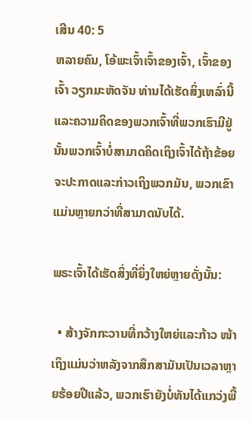ເສີນ 40: 5
ຫລາຍຄົນ, ໂອ້ພະເຈົ້າເຈົ້າຂອງເຈົ້າ, ເຈົ້າຂອງເຈົ້າ ວຽກມະຫັດຈັນ ທ່ານໄດ້ເຮັດສິ່ງເຫລົ່ານີ້ແລະຄວາມຄິດຂອງພວກເຈົ້າທີ່ພວກເຮົາມີຢູ່ນັ້ນພວກເຈົ້າບໍ່ສາມາດຄິດເຖິງເຈົ້າໄດ້ຖ້າຂ້ອຍຈະປະກາດແລະກ່າວເຖິງພວກມັນ, ພວກເຂົາແມ່ນຫຼາຍກວ່າທີ່ສາມາດນັບໄດ້.

ພຣະເຈົ້າໄດ້ເຮັດສິ່ງທີ່ຍິ່ງໃຫຍ່ຫຼາຍດັ່ງນັ້ນ:

  • ສ້າງຈັກກະວານທີ່ກວ້າງໃຫຍ່ແລະກ້າວ ໜ້າ ເຖິງແມ່ນວ່າຫລັງຈາກສຶກສາມັນເປັນເວລາຫຼາຍຮ້ອຍປີແລ້ວ, ພວກເຮົາຍັງບໍ່ທັນໄດ້ແກວ່ງພື້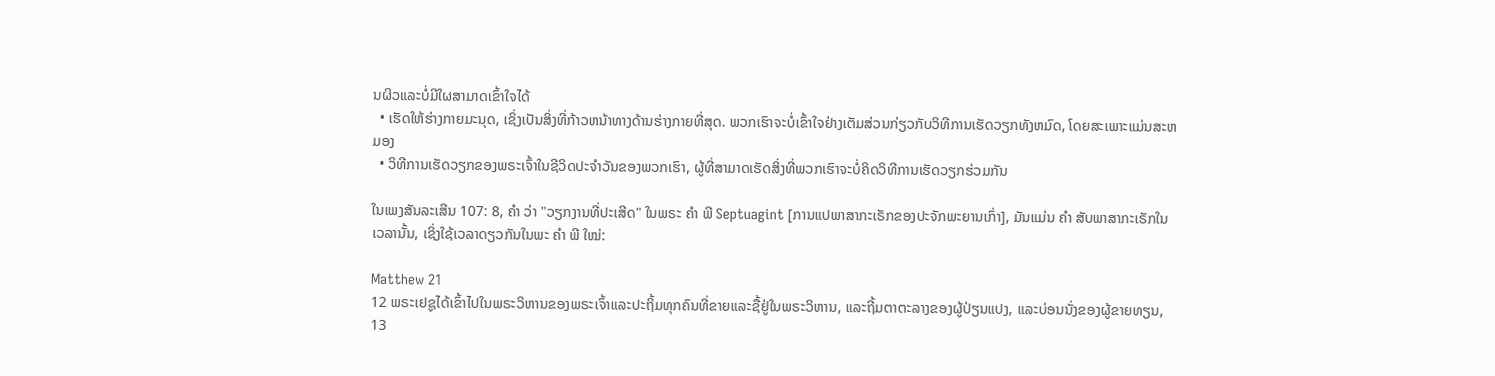ນຜິວແລະບໍ່ມີໃຜສາມາດເຂົ້າໃຈໄດ້
  • ເຮັດໃຫ້ຮ່າງກາຍມະນຸດ, ເຊິ່ງເປັນສິ່ງທີ່ກ້າວຫນ້າທາງດ້ານຮ່າງກາຍທີ່ສຸດ. ພວກເຮົາຈະບໍ່ເຂົ້າໃຈຢ່າງເຕັມສ່ວນກ່ຽວກັບວິທີການເຮັດວຽກທັງຫມົດ, ໂດຍສະເພາະແມ່ນສະຫມອງ
  • ວິທີການເຮັດວຽກຂອງພຣະເຈົ້າໃນຊີວິດປະຈໍາວັນຂອງພວກເຮົາ, ຜູ້ທີ່ສາມາດເຮັດສິ່ງທີ່ພວກເຮົາຈະບໍ່ຄິດວິທີການເຮັດວຽກຮ່ວມກັນ

ໃນເພງສັນລະເສີນ 107: 8, ຄຳ ວ່າ "ວຽກງານທີ່ປະເສີດ" ໃນພຣະ ຄຳ ພີ Septuagint [ການແປພາສາກະເຣັກຂອງປະຈັກພະຍານເກົ່າ], ມັນແມ່ນ ຄຳ ສັບພາສາກະເຣັກໃນເວລານັ້ນ, ເຊິ່ງໃຊ້ເວລາດຽວກັນໃນພະ ຄຳ ພີ ໃໝ່:

Matthew 21
12 ພຣະເຢຊູໄດ້ເຂົ້າໄປໃນພຣະວິຫານຂອງພຣະເຈົ້າແລະປະຖິ້ມທຸກຄົນທີ່ຂາຍແລະຊື້ຢູ່ໃນພຣະວິຫານ, ແລະຖີ້ມຕາຕະລາງຂອງຜູ້ປ່ຽນແປງ, ແລະບ່ອນນັ່ງຂອງຜູ້ຂາຍທຽນ,
13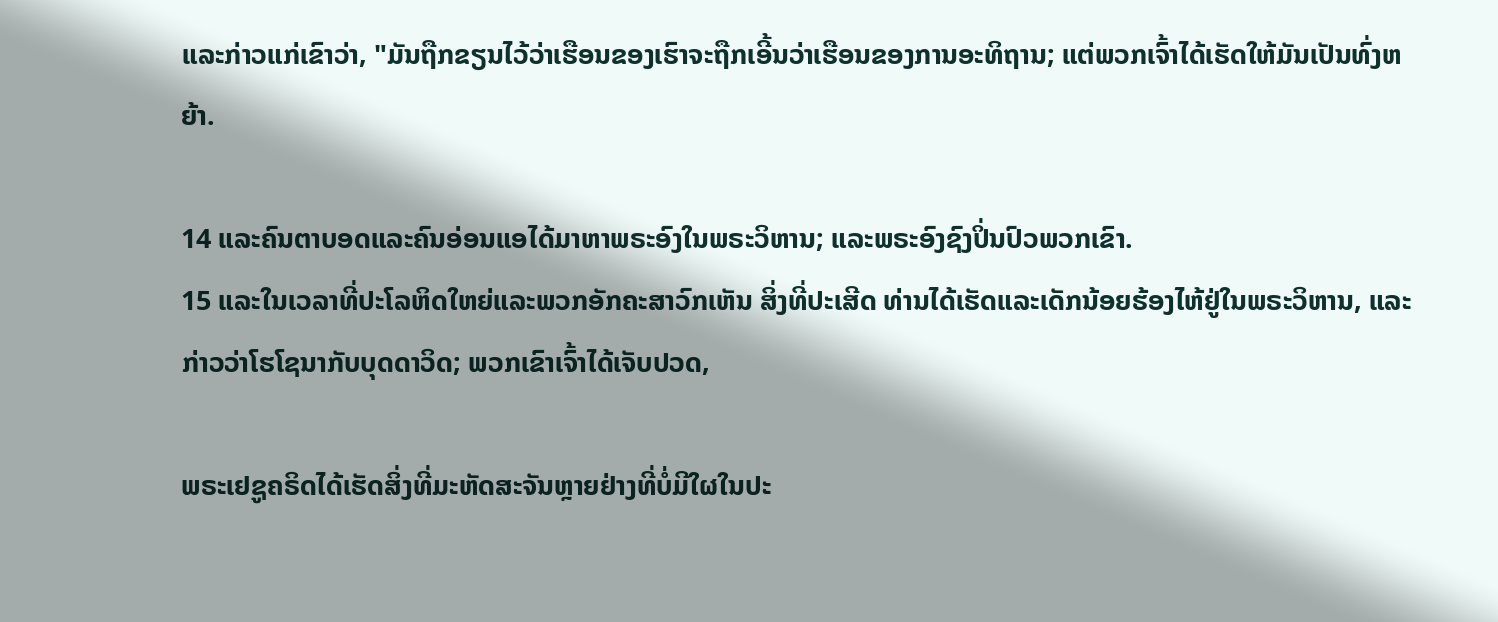ແລະກ່າວແກ່ເຂົາວ່າ, "ມັນຖືກຂຽນໄວ້ວ່າເຮືອນຂອງເຮົາຈະຖືກເອີ້ນວ່າເຮືອນຂອງການອະທິຖານ; ແຕ່ພວກເຈົ້າໄດ້ເຮັດໃຫ້ມັນເປັນທົ່ງຫຍ້າ.

14 ແລະຄົນຕາບອດແລະຄົນອ່ອນແອໄດ້ມາຫາພຣະອົງໃນພຣະວິຫານ; ແລະພຣະອົງຊົງປິ່ນປົວພວກເຂົາ.
15 ແລະໃນເວລາທີ່ປະໂລຫິດໃຫຍ່ແລະພວກອັກຄະສາວົກເຫັນ ສິ່ງທີ່ປະເສີດ ທ່ານໄດ້ເຮັດແລະເດັກນ້ອຍຮ້ອງໄຫ້ຢູ່ໃນພຣະວິຫານ, ແລະກ່າວວ່າໂຮໂຊນາກັບບຸດດາວິດ; ພວກເຂົາເຈົ້າໄດ້ເຈັບປວດ,

ພຣະເຢຊູຄຣິດໄດ້ເຮັດສິ່ງທີ່ມະຫັດສະຈັນຫຼາຍຢ່າງທີ່ບໍ່ມີໃຜໃນປະ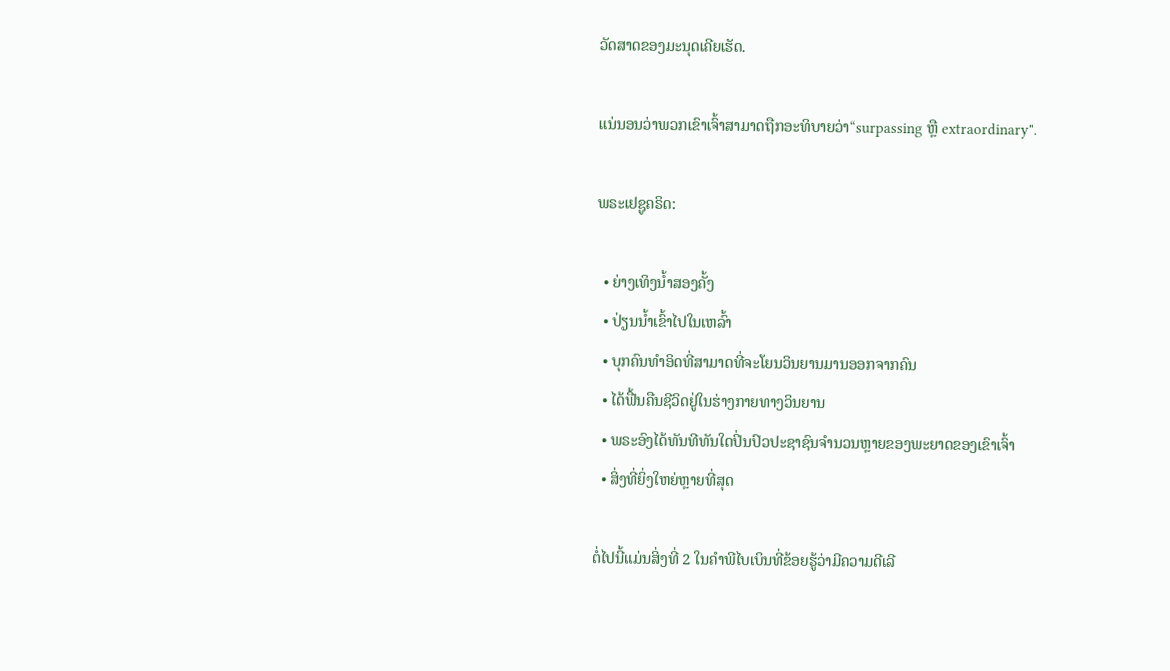ວັດສາດຂອງມະນຸດເຄີຍເຮັດ.

ແນ່ນອນວ່າພວກເຂົາເຈົ້າສາມາດຖືກອະທິບາຍວ່າ“surpassing ຫຼື extraordinary".

ພຣະເຢຊູຄຣິດ:

  • ຍ່າງເທິງນ້ຳສອງຄັ້ງ
  • ປ່ຽນນ້ຳເຂົ້າໄປໃນເຫລົ້າ
  • ບຸກຄົນທໍາອິດທີ່ສາມາດທີ່ຈະໂຍນວິນຍານມານອອກຈາກຄົນ
  • ໄດ້ຟື້ນຄືນຊີວິດຢູ່ໃນຮ່າງກາຍທາງວິນຍານ
  • ພຣະອົງໄດ້ທັນທີທັນໃດປິ່ນປົວປະຊາຊົນຈໍານວນຫຼາຍຂອງພະຍາດຂອງເຂົາເຈົ້າ
  • ສິ່ງທີ່ຍິ່ງໃຫຍ່ຫຼາຍທີ່ສຸດ

ຕໍ່ໄປນີ້ແມ່ນສິ່ງທີ່ 2 ໃນຄໍາພີໄບເບິນທີ່ຂ້ອຍຮູ້ວ່າມີຄວາມດີເລີ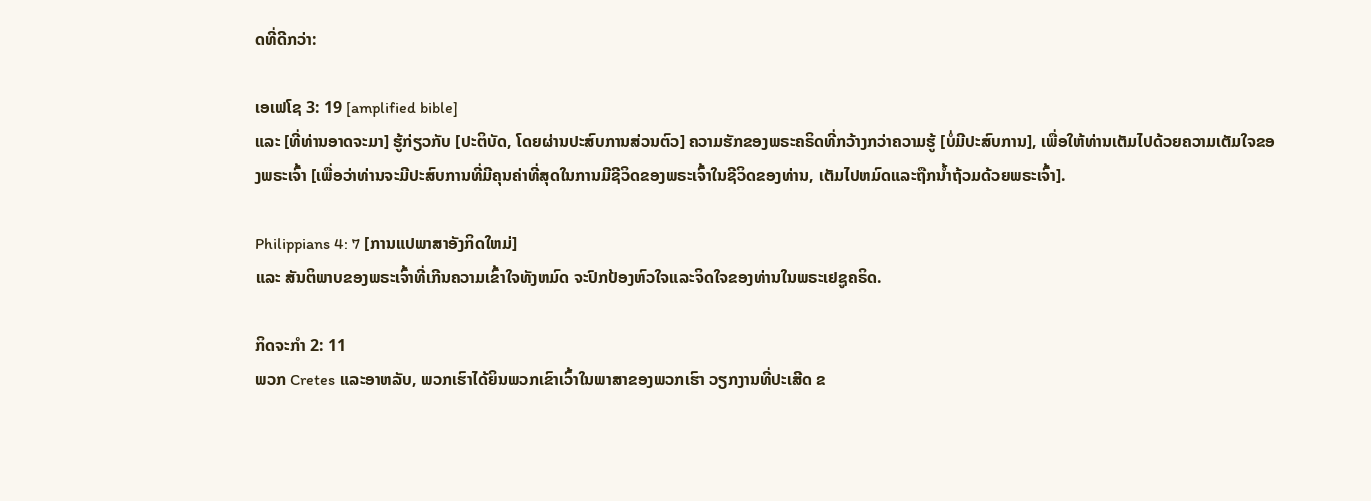ດທີ່ດີກວ່າ:

ເອເຟໂຊ 3: 19 [amplified bible]
ແລະ [ທີ່ທ່ານອາດຈະມາ] ຮູ້ກ່ຽວກັບ [ປະຕິບັດ, ໂດຍຜ່ານປະສົບການສ່ວນຕົວ] ຄວາມຮັກຂອງພຣະຄຣິດທີ່ກວ້າງກວ່າຄວາມຮູ້ [ບໍ່ມີປະສົບການ], ເພື່ອໃຫ້ທ່ານເຕັມໄປດ້ວຍຄວາມເຕັມໃຈຂອງພຣະເຈົ້າ [ເພື່ອວ່າທ່ານຈະມີປະສົບການທີ່ມີຄຸນຄ່າທີ່ສຸດໃນການມີຊີວິດຂອງພຣະເຈົ້າໃນຊີວິດຂອງທ່ານ, ເຕັມໄປຫມົດແລະຖືກນໍ້າຖ້ວມດ້ວຍພຣະເຈົ້າ].

Philippians 4: 7 [ການແປພາສາອັງກິດໃຫມ່]
ແລະ ສັນຕິພາບຂອງພຣະເຈົ້າທີ່ເກີນຄວາມເຂົ້າໃຈທັງຫມົດ ຈະປົກປ້ອງຫົວໃຈແລະຈິດໃຈຂອງທ່ານໃນພຣະເຢຊູຄຣິດ.

ກິດຈະກໍາ 2: 11
ພວກ Cretes ແລະອາຫລັບ, ພວກເຮົາໄດ້ຍິນພວກເຂົາເວົ້າໃນພາສາຂອງພວກເຮົາ ວຽກງານທີ່ປະເສີດ ຂ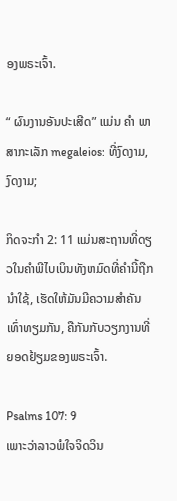ອງພຣະເຈົ້າ.

“ ຜົນງານອັນປະເສີດ” ແມ່ນ ຄຳ ພາສາກະເລັກ megaleios: ທີ່ງົດງາມ, ງົດງາມ;

ກິດຈະກໍາ 2: 11 ແມ່ນສະຖານທີ່ດຽວໃນຄໍາພີໄບເບິນທັງຫມົດທີ່ຄໍານີ້ຖືກນໍາໃຊ້, ເຮັດໃຫ້ມັນມີຄວາມສໍາຄັນເທົ່າທຽມກັນ, ຄືກັນກັບວຽກງານທີ່ຍອດຢ້ຽມຂອງພຣະເຈົ້າ.

Psalms 107: 9
ເພາະວ່າລາວພໍໃຈຈິດວິນ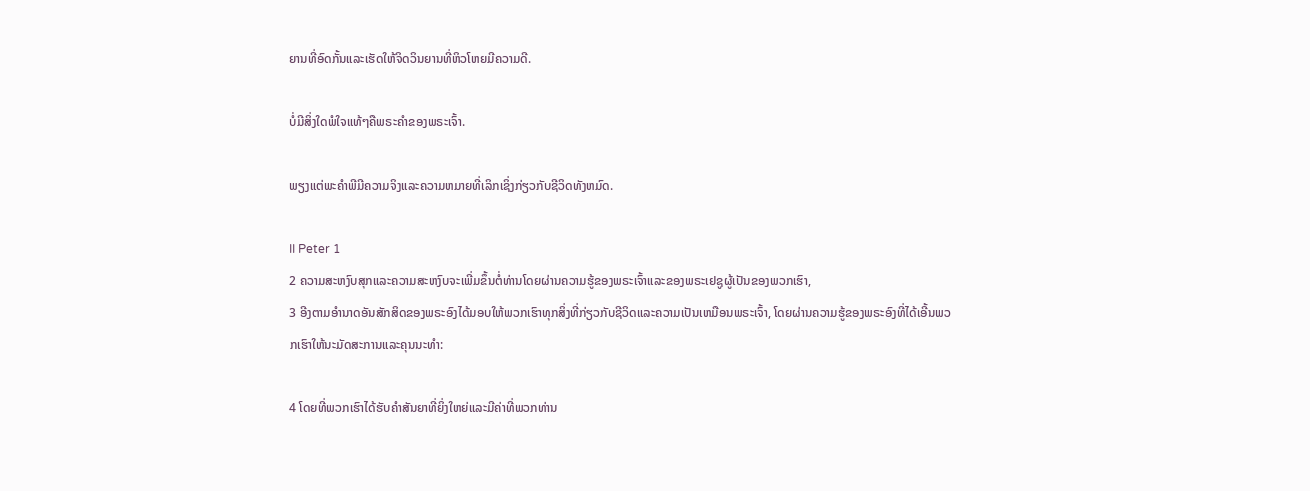ຍານທີ່ອົດກັ້ນແລະເຮັດໃຫ້ຈິດວິນຍານທີ່ຫິວໂຫຍມີຄວາມດີ.

ບໍ່ມີສິ່ງໃດພໍໃຈແທ້ໆຄືພຣະຄໍາຂອງພຣະເຈົ້າ.

ພຽງແຕ່ພະຄໍາພີມີຄວາມຈິງແລະຄວາມຫມາຍທີ່ເລິກເຊິ່ງກ່ຽວກັບຊີວິດທັງຫມົດ.

II Peter 1
2 ຄວາມສະຫງົບສຸກແລະຄວາມສະຫງົບຈະເພີ່ມຂຶ້ນຕໍ່ທ່ານໂດຍຜ່ານຄວາມຮູ້ຂອງພຣະເຈົ້າແລະຂອງພຣະເຢຊູຜູ້ເປັນຂອງພວກເຮົາ,
3 ອີງຕາມອໍານາດອັນສັກສິດຂອງພຣະອົງໄດ້ມອບໃຫ້ພວກເຮົາທຸກສິ່ງທີ່ກ່ຽວກັບຊີວິດແລະຄວາມເປັນເຫມືອນພຣະເຈົ້າ, ໂດຍຜ່ານຄວາມຮູ້ຂອງພຣະອົງທີ່ໄດ້ເອີ້ນພວກເຮົາໃຫ້ນະມັດສະການແລະຄຸນນະທໍາ:

4 ໂດຍທີ່ພວກເຮົາໄດ້ຮັບຄໍາສັນຍາທີ່ຍິ່ງໃຫຍ່ແລະມີຄ່າທີ່ພວກທ່ານ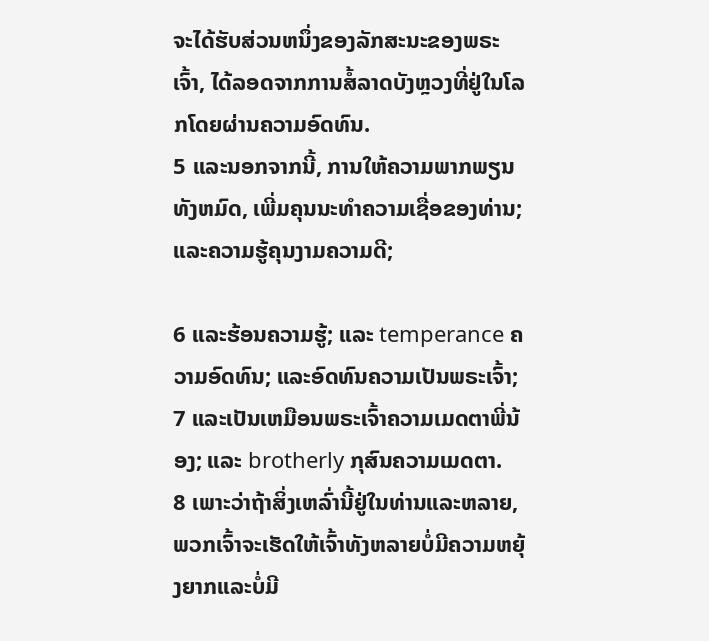ຈະໄດ້ຮັບສ່ວນຫນຶ່ງຂອງລັກສະນະຂອງພຣະເຈົ້າ, ໄດ້ລອດຈາກການສໍ້ລາດບັງຫຼວງທີ່ຢູ່ໃນໂລກໂດຍຜ່ານຄວາມອົດທົນ.
5 ແລະນອກຈາກນີ້, ການໃຫ້ຄວາມພາກພຽນທັງຫມົດ, ເພີ່ມຄຸນນະທໍາຄວາມເຊື່ອຂອງທ່ານ; ແລະຄວາມຮູ້ຄຸນງາມຄວາມດີ;

6 ແລະຮ້ອນຄວາມຮູ້; ແລະ temperance ຄວາມອົດທົນ; ແລະອົດທົນຄວາມເປັນພຣະເຈົ້າ;
7 ແລະເປັນເຫມືອນພຣະເຈົ້າຄວາມເມດຕາພີ່ນ້ອງ; ແລະ brotherly ກຸສົນຄວາມເມດຕາ.
8 ເພາະວ່າຖ້າສິ່ງເຫລົ່ານີ້ຢູ່ໃນທ່ານແລະຫລາຍ, ພວກເຈົ້າຈະເຮັດໃຫ້ເຈົ້າທັງຫລາຍບໍ່ມີຄວາມຫຍຸ້ງຍາກແລະບໍ່ມີ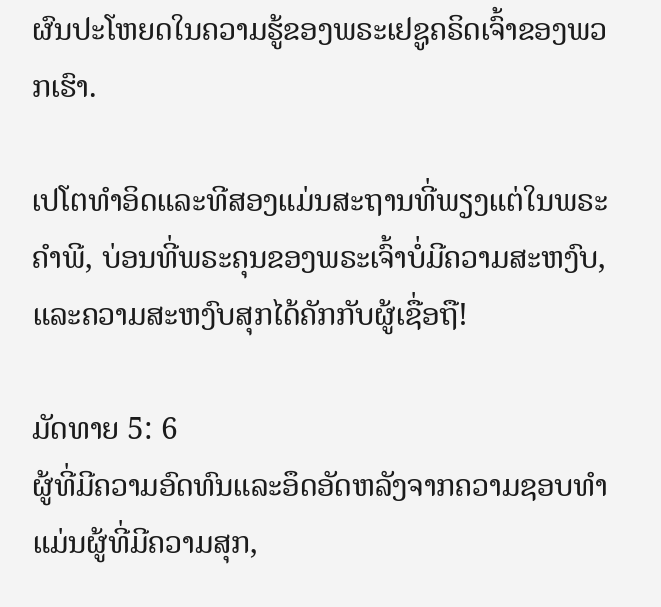ຜົນປະໂຫຍດໃນຄວາມຮູ້ຂອງພຣະເຢຊູຄຣິດເຈົ້າຂອງພວກເຮົາ.

ເປໂຕທໍາອິດແລະທີສອງແມ່ນສະຖານທີ່ພຽງແຕ່ໃນພຣະຄໍາພີ, ບ່ອນທີ່ພຣະຄຸນຂອງພຣະເຈົ້າບໍ່ມີຄວາມສະຫງົບ, ແລະຄວາມສະຫງົບສຸກໄດ້ຄັກກັບຜູ້ເຊື່ອຖື!

ມັດທາຍ 5: 6
ຜູ້ທີ່ມີຄວາມອົດທົນແລະອຶດອັດຫລັງຈາກຄວາມຊອບທໍາແມ່ນຜູ້ທີ່ມີຄວາມສຸກ,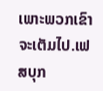ເພາະພວກເຂົາຈະເຕັມໄປ.ເຟສບຸກ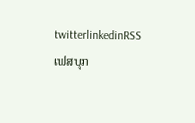twitterlinkedinRSS
ເຟສບຸກ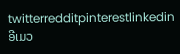twitterredditpinterestlinkedinອີເມວ